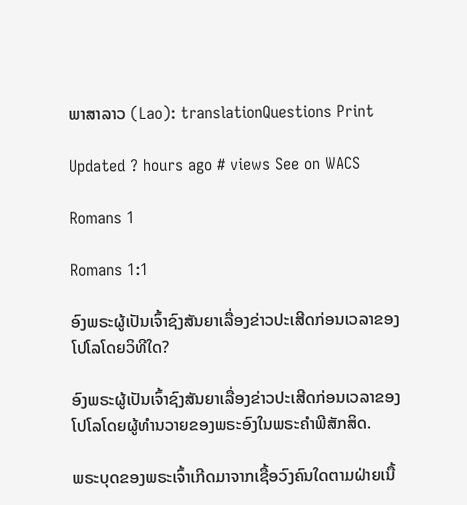ພາສາລາວ (Lao): translationQuestions Print

Updated ? hours ago # views See on WACS

Romans 1

Romans 1:1

ອົງພຣະຜູ້ເປັນເຈົ້າຊົງສັນຍາເລື່ອງຂ່າວປະເສີດກ່ອນເວລາຂອງໂປໂລໂດຍວິທີໃດ?

ອົງພຣະຜູ້ເປັນເຈົ້າຊົງສັນຍາເລື່ອງຂ່າວປະເສີດກ່ອນເວລາຂອງໂປໂລໂດຍຜູ້ທຳນວາຍຂອງພຣະອົງໃນພຣະຄຳພີສັກສິດ.

ພຣະບຸດຂອງພຣະເຈົ້າເກີດມາຈາກເຊື້ອວົງຄົນໃດຕາມຝ່າຍເນື້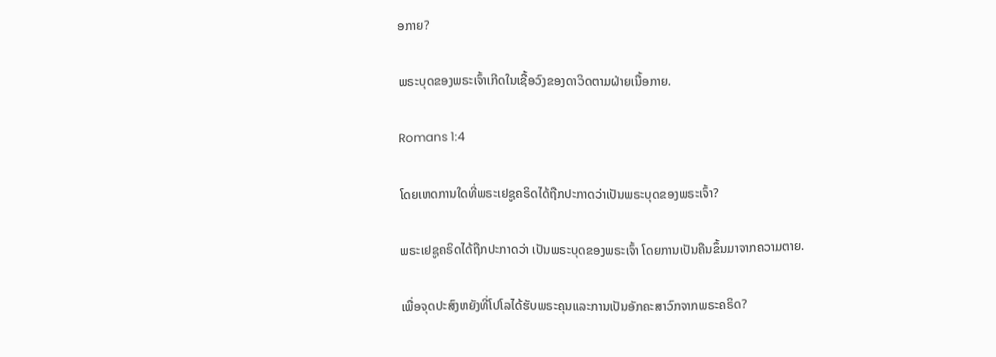ອກາຍ?

ພຣະບຸດຂອງພຣະເຈົ້າເກີດໃນເຊື້ອວົງຂອງດາວິດຕາມຝ່າຍເນື້ອກາຍ.

Romans 1:4

ໂດຍເຫດການໃດທີ່ພຣະເຢຊູຄຣິດໄດ້ຖືກປະກາດວ່າເປັນພຣະບຸດຂອງພຣະເຈົ້າ?

ພຣະເຢຊູຄຣິດໄດ້ຖືກປະກາດວ່າ ເປັນພຣະບຸດຂອງພຣະເຈົ້າ ໂດຍການເປັນຄືນຂຶ້ນມາຈາກຄວາມຕາຍ.

ເພື່ອຈຸດປະສົງຫຍັງທີ່ໂປໂລໄດ້ຮັບພຣະຄຸນແລະການເປັນອັກຄະສາວົກຈາກພຣະຄຣິດ?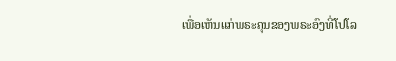ເພື່ອເຫັນແກ່ພຣະຄຸນຂອງພຣະອົງທີ່ໂປໂລ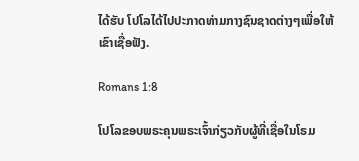ໄດ້ຮັບ ໂປໂລໄດ້ໄປປະກາດທ່າມກາງຊົນຊາດຕ່າງໆເພື່ອໃຫ້ເຂົາເຊື່ອຟັງ.

Romans 1:8

ໂປໂລຂອບພຣະຄຸນພຣະເຈົ້າກ່ຽວກັບຜູ້ທີ່ເຊື່ອໃນໂຣມ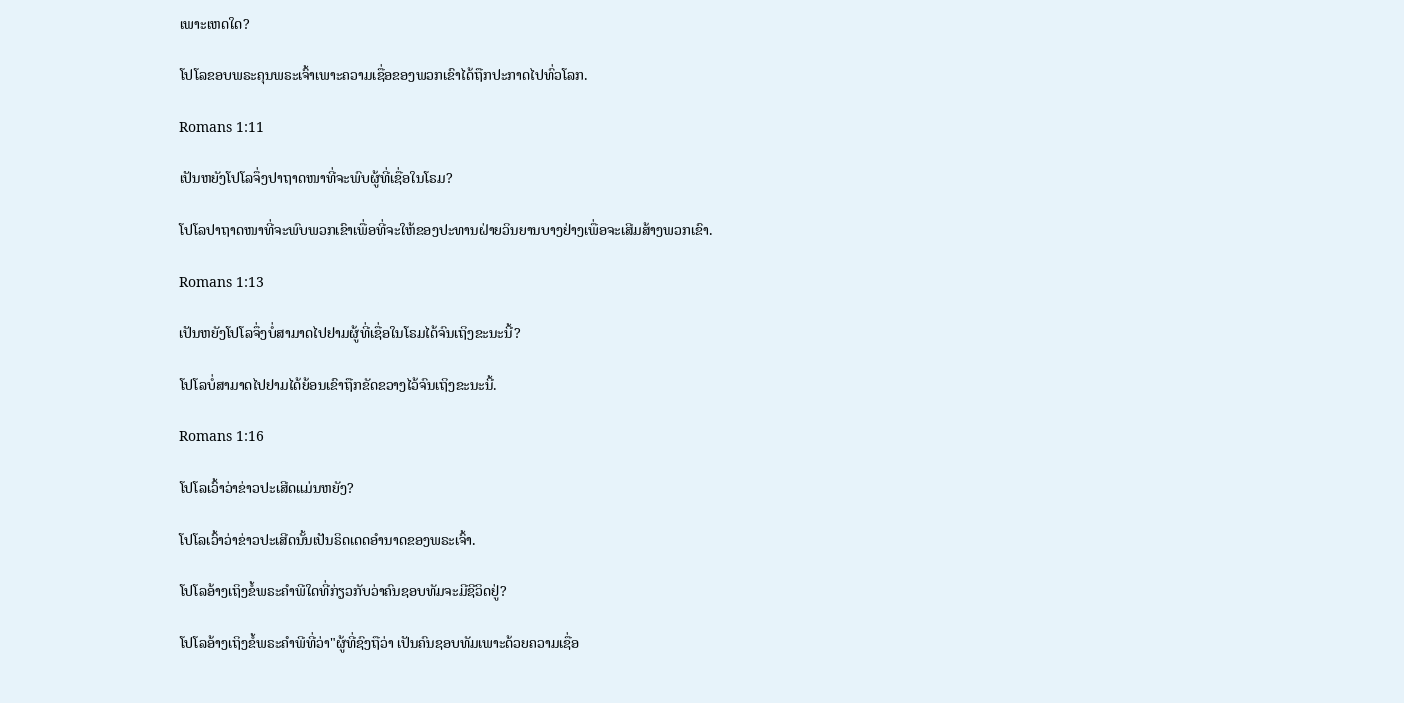ເພາະເຫດໃດ?

ໂປໂລຂອບພຣະຄຸນພຣະເຈົ້າເພາະຄວາມເຊື່ອຂອງພວກເຂົາໄດ້ຖືກປະກາດໄປທົ່ວໂລກ.

Romans 1:11

ເປັນຫຍັງໂປໂລຈຶ່ງປາຖາດໜາທີ່ຈະພົບຜູ້ທີ່ເຊື່ອໃນໂຣມ?

ໂປໂລປາຖາດໜາທີ່ຈະພົບພວກເຂົາເພື່ອທີ່ຈະໃຫ້ຂອງປະທານຝ່າຍວິນຍານບາງຢ່າງເພື່ອຈະເສີມສ້າງພວກເຂົາ.

Romans 1:13

ເປັນຫຍັງໂປໂລຈຶ່ງບໍ່ສາມາດໄປຢາມຜູ້ທີ່ເຊື່ອໃນໂຣມໄດ້ຈົນເຖິງຂະນະນີ້?

ໂປໂລບໍ່ສາມາດໄປຢາມໄດ້ຍ້ອນເຂົາຖືກຂັດຂວາງໄວ້ຈົນເຖິງຂະນະນີ້.

Romans 1:16

ໂປໂລເວົ້າວ່າຂ່າວປະເສີດແມ່ນຫຍັງ?

ໂປໂລເວົ້າວ່າຂ່າວປະເສີດນັ້ນເປັນຣິດເດດອຳນາດຂອງພຣະເຈົ້າ.

ໂປໂລອ້າງເຖິງຂໍ້ພຣະຄຳພີໃດທີ່ກ່ຽວກັບວ່າຄົນຊອບທັມຈະມີຊີວິດຢູ່?

ໂປໂລອ້າງເຖິງຂໍ້ພຣະຄຳພີທີ່ວ່າ"ຜູ້ທີ່ຊົງຖືວ່າ ເປັນຄົນຊອບທັມເພາະດ້ວຍຄວາມເຊື່ອ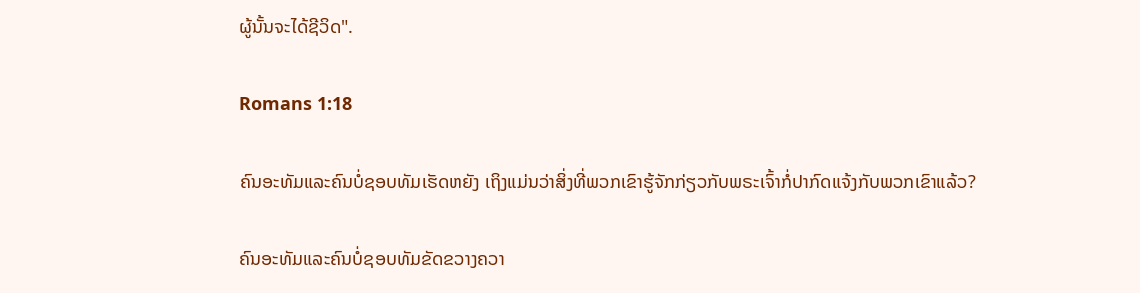ຜູ້ນັ້ນຈະໄດ້ຊີວິດ".

Romans 1:18

ຄົນອະທັມແລະຄົນບໍ່ຊອບທັມເຮັດຫຍັງ ເຖິງແມ່ນວ່າສິ່ງທີ່ພວກເຂົາຮູ້ຈັກກ່ຽວກັບພຣະເຈົ້າກໍ່ປາກົດແຈ້ງກັບພວກເຂົາແລ້ວ?

ຄົນອະທັມແລະຄົນບໍ່ຊອບທັມຂັດຂວາງຄວາ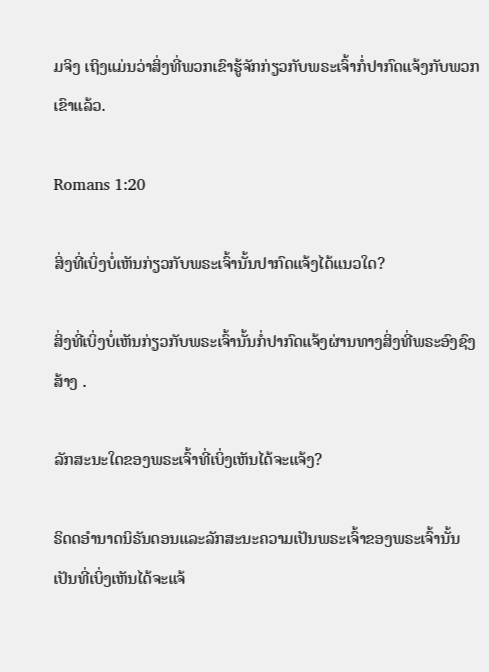ມຈິງ ເຖິງແມ່ນວ່າສິ່ງທີ່ພວກເຂົາຮູ້ຈັກກ່ຽວກັບພຣະເຈົ້າກໍ່ປາກົດແຈ້ງກັບພວກເຂົາແລ້ວ.

Romans 1:20

ສິ່ງທີ່ເບິ່ງບໍ່ເຫັນກ່ຽວກັບພຣະເຈົ້ານັ້ນປາກົດແຈ້ງໄດ້ແນວໃດ?

ສິ່ງທີ່ເບິ່ງບໍ່ເຫັນກ່ຽວກັບພຣະເຈົ້ານັ້ນກໍ່ປາກົດແຈ້ງຜ່ານທາງສິ່ງທີ່ພຣະອົງຊົງສ້າງ .

ລັກສະນະໃດຂອງພຣະເຈົ້າທີ່ເບິ່ງເຫັນໄດ້ຈະແຈ້ງ?

ຣິດດອຳນາດນິຣັນດອນແລະລັກສະນະຄວາມເປັນພຣະເຈົ້າຂອງພຣະເຈົ້ານັ້ນເປັນທີ່ເບິ່ງເຫັນໄດ້ຈະແຈ້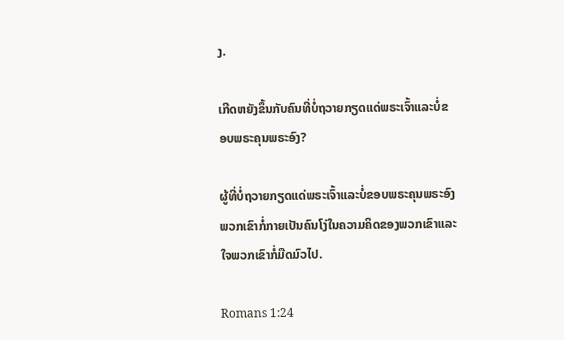ງ.

ເກີດຫຍັງຂຶ້ນກັບຄົນທີ່ບໍ່ຖວາຍກຽດແດ່ພຣະເຈົ້າແລະບໍ່ຂອບພຣະຄຸນພຣະອົງ?

ຜູ້ທີ່ບໍ່ຖວາຍກຽດແດ່ພຣະເຈົ້າແລະບໍ່ຂອບພຣະຄຸນພຣະອົງພວກເຂົາກໍ່ກາຍເປັນຄົນໂງ່ໃນຄວາມຄິດຂອງພວກເຂົາແລະໃຈພວກເຂົາກໍ່ມືດມົວໄປ.

Romans 1:24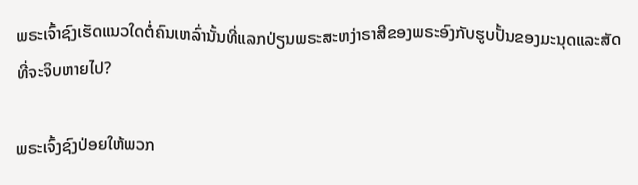ພຣະເຈົ້າຊົງເຮັດແນວໃດຕໍ່ຄົນເຫລົ່ານັ້ນທີ່ແລກປ່ຽນພຣະສະຫງ່າຣາສີຂອງພຣະອົງກັບຮູບປັ້ນຂອງມະນຸດແລະສັດທີ່ຈະຈິບຫາຍໄປ?

ພຣະເຈົ້ງຊົງປ່ອຍໃຫ້ພວກ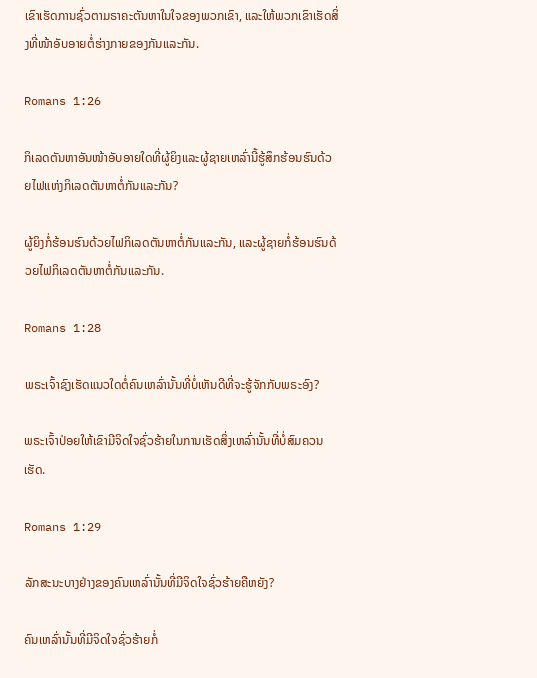ເຂົາເຮັດການຊົ່ວຕາມຣາຄະຕັນຫາໃນໃຈຂອງພວກເຂົາ, ແລະໃຫ້ພວກເຂົາເຮັດສິ່ງທີ່ໜ້າອັບອາຍຕໍ່ຮ່າງກາຍຂອງກັນແລະກັນ.

Romans 1:26

ກິເລດຕັນຫາອັນໜ້າອັບອາຍໃດທີ່ຜູ້ຍິງແລະຜູ້ຊາຍເຫລົ່ານີ້ຮູ້ສຶກຮ້ອນຮົນດ້ວຍໄຟແຫ່ງກິເລດຕັນຫາຕໍ່ກັນແລະກັນ?

ຜູ້ຍິງກໍ່ຮ້ອນຮົນດ້ວຍໄຟກິເລດຕັນຫາຕໍ່ກັນແລະກັນ, ແລະຜູ້ຊາຍກໍ່ຮ້ອນຮົນດ້ວຍໄຟກິເລດຕັນຫາຕໍ່ກັນແລະກັນ.

Romans 1:28

ພຣະເຈົ້າຊົງເຮັດແນວໃດຕໍ່ຄົນເຫລົ່ານັ້ນທີ່ບໍ່ເຫັນດີທີ່ຈະຮູ້ຈັກກັບພຣະອົງ?

ພຣະເຈົ້າປ່ອຍໃຫ້ເຂົາມີຈິດໃຈຊົ່ວຮ້າຍໃນການເຮັດສິ່ງເຫລົ່ານັ້ນທີ່ບໍ່ສົມຄວນເຮັດ.

Romans 1:29

ລັກສະນະບາງຢ່າງຂອງຄົນເຫລົ່ານັ້ນທີ່ມີຈິດໃຈຊົ່ວຮ້າຍຄືຫຍັງ?

ຄົນເຫລົ່ານັ້ນທີ່ມີຈິດໃຈຊົ່ວຮ້າຍກໍ່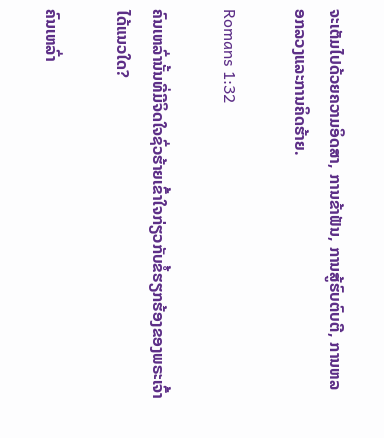ຈະເຕັມໄປດ້ວຍຄວາມອິດສາ, ການຂ້າຟັນ, ການສູ້ຮົບຕົບຕີ, ການຫລອກລວງແລະການຄິດຮ້າຍ.

Romans 1:32

ຄົນເຫລົ່ານັ້ນທີ່ມີຈິດໃຈຊົ່ວຮ້າຍເຂົ້າໃຈກ່ຽວກັບຂໍ້ຮຽກຮ້ອງຂອງພຣະເຈົ້າໄດ້ແນວໃດ?

ຄົນເຫລົ່າ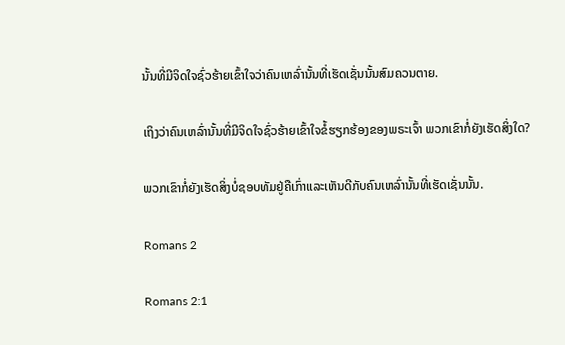ນັ້ນທີ່ມີຈິດໃຈຊົ່ວຮ້າຍເຂົ້າໃຈວ່າຄົນເຫລົ່ານັ້ນທີ່ເຮັດເຊັ່ນນັ້ນສົມຄວນຕາຍ.

ເຖິງວ່າຄົນເຫລົ່ານັ້ນທີ່ມີຈິດໃຈຊົ່ວຮ້າຍເຂົ້າໃຈຂໍ້ຮຽກຮ້ອງຂອງພຣະເຈົ້າ ພວກເຂົາກໍ່ຍັງເຮັດສິ່ງໃດ?

ພວກເຂົາກໍ່ຍັງເຮັດສິ່ງບໍ່ຊອບທັມຢູ່ຄືເກົ່າແລະເຫັນດີກັບຄົນເຫລົ່ານັ້ນທີ່ເຮັດເຊັ່ນນັ້ນ.

Romans 2

Romans 2:1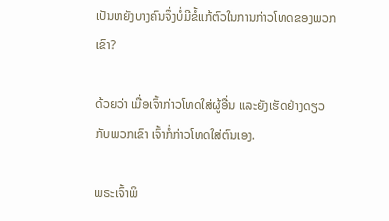ເປັນຫຍັງບາງຄົນຈຶ່ງບໍ່ມີຂໍ້ແກ້ຕົວໃນການກ່າວໂທດຂອງພວກເຂົາ?

ດ້ວຍວ່າ ເມື່ອເຈົ້າກ່າວໂທດໃສ່ຜູ້ອື່ນ ແລະຍັງເຮັດຢ່າງດຽວກັບພວກເຂົາ ເຈົ້າກໍ່ກ່າວໂທດໃສ່ຕົນເອງ.

ພຣະເຈົ້າພິ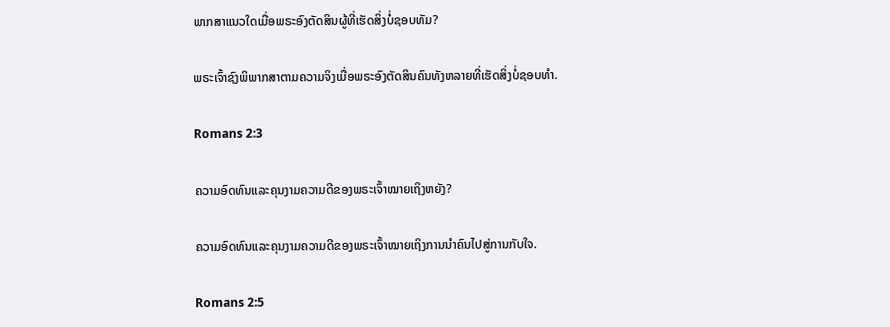ພາກສາແນວໃດເມື່ອພຣະອົງຕັດສິນຜູ້ທີ່ເຮັດສິ່ງບໍ່ຊອບທັມ?

ພຣະເຈົ້າຊົງພິພາກສາຕາມຄວາມຈິງເມື່ອພຣະອົງຕັດສິນຄົນທັງຫລາຍທີ່ເຮັດສິ່ງບໍ່ຊອບທຳ.

Romans 2:3

ຄວາມອົດທົນແລະຄຸນງາມຄວາມດີຂອງພຣະເຈົ້າໝາຍເຖິງຫຍັງ?

ຄວາມອົດທົນແລະຄຸນງາມຄວາມດີຂອງພຣະເຈົ້າໝາຍເຖິງການນຳຄົນໄປສູ່ການກັບໃຈ.

Romans 2:5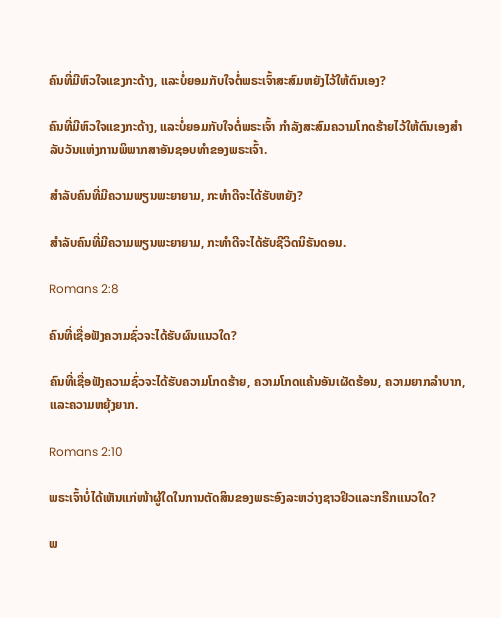ຄົນທີ່ມີຫົວໃຈແຂງກະດ້າງ, ແລະບໍ່ຍອມກັບໃຈຕໍ່ພຣະເຈົ້າສະສົມຫຍັງໄວ້ໃຫ້ຕົນເອງ?

ຄົນທີ່ມີຫົວໃຈແຂງກະດ້າງ, ແລະບໍ່ຍອມກັບໃຈຕໍ່ພຣະເຈົ້າ ກຳລັງສະສົມຄວາມໂກດຮ້າຍໄວ້ໃຫ້ຕົນເອງສຳລັບວັນແຫ່ງການພິພາກສາອັນຊອບທຳຂອງພຣະເຈົ້າ.

ສຳລັບຄົນທີ່ມີຄວາມພຽນພະຍາຍາມ, ກະທຳດີຈະໄດ້ຮັບຫຍັງ?

ສຳລັບຄົນທີ່ມີຄວາມພຽນພະຍາຍາມ, ກະທຳດີຈະໄດ້ຮັບຊີວິດນິຣັນດອນ.

Romans 2:8

ຄົນທີ່ເຊື່ອຟັງຄວາມຊົ່ວຈະໄດ້ຮັບຜົນແນວໃດ?

ຄົນທີ່ເຊື່ອຟັງຄວາມຊົ່ວຈະໄດ້ຮັບຄວາມໂກດຮ້າຍ, ຄວາມໂກດແຄ້ນອັນເຜັດຮ້ອນ, ຄວາມຍາກລຳບາກ, ແລະຄວາມຫຍຸ້ງຍາກ.

Romans 2:10

ພຣະເຈົ້າບໍ່ໄດ້ເຫັນແກ່ໜ້າຜູ້ໃດໃນການຕັດສິນຂອງພຣະອົງລະຫວ່າງຊາວຢິວແລະກຣີກແນວໃດ?

ພ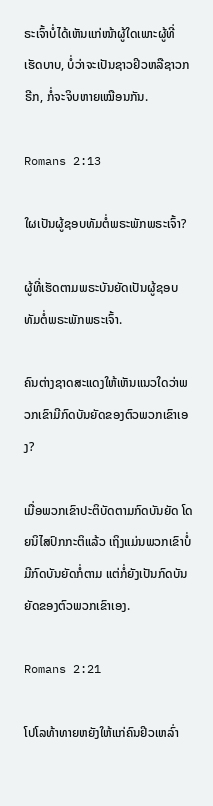ຣະເຈົ້າບໍ່ໄດ້ເຫັນແກ່ໜ້າຜູ້ໃດເພາະຜູ້ທີ່ເຮັດບາບ, ບໍ່ວ່າຈະເປັນຊາວຢິວຫລືຊາວກຣີກ, ກໍ່ຈະຈິບຫາຍເໝືອນກັນ.

Romans 2:13

ໃຜເປັນຜູ້ຊອບທັມຕໍ່ພຣະພັກພຣະເຈົ້າ?

ຜູ້ທີ່ເຮັດຕາມພຣະບັນຍັດເປັນຜູ້ຊອບທັມຕໍ່ພຣະພັກພຣະເຈົ້າ.

ຄົນຕ່າງຊາດສະແດງໃຫ້ເຫັນແນວໃດວ່າພວກເຂົາມີກົດບັນຍັດຂອງຕົວພວກເຂົາເອງ?

ເມື່ອພວກເຂົາປະຕິບັດຕາມກົດບັນຍັດ ໂດຍນິໄສປົກກະຕິແລ້ວ ເຖິງແມ່ນພວກເຂົາບໍ່ມີກົດບັນຍັດກໍ່ຕາມ ແຕ່ກໍ່ຍັງເປັນກົດບັນຍັດຂອງຕົວພວກເຂົາເອງ.

Romans 2:21

ໂປໂລທ້າທາຍຫຍັງໃຫ້ແກ່ຄົນຢິວເຫລົ່າ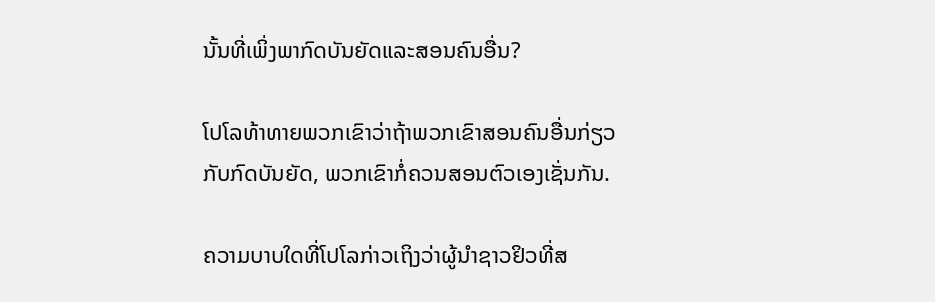ນັ້ນທີ່ເພິ່ງພາກົດບັນຍັດແລະສອນຄົນອື່ນ?

ໂປໂລທ້າທາຍພວກເຂົາວ່າຖ້າພວກເຂົາສອນຄົນອື່ນກ່ຽວກັບກົດບັນຍັດ, ພວກເຂົາກໍ່ຄວນສອນຕົວເອງເຊັ່ນກັນ.

ຄວາມບາບໃດທີ່ໂປໂລກ່າວເຖິງວ່າຜູ້ນຳຊາວຢິວທີ່ສ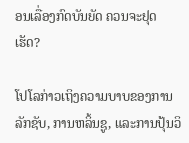ອນເລື່ອງກົດບັນຍັດ ຄວນຈະຢຸດເຮັດ?

ໂປໂລກ່າວເຖິງຄວາມບາບຂອງການລັກຊັບ, ການຫລິ້ນຊູ, ແລະການປຸ້ນວິ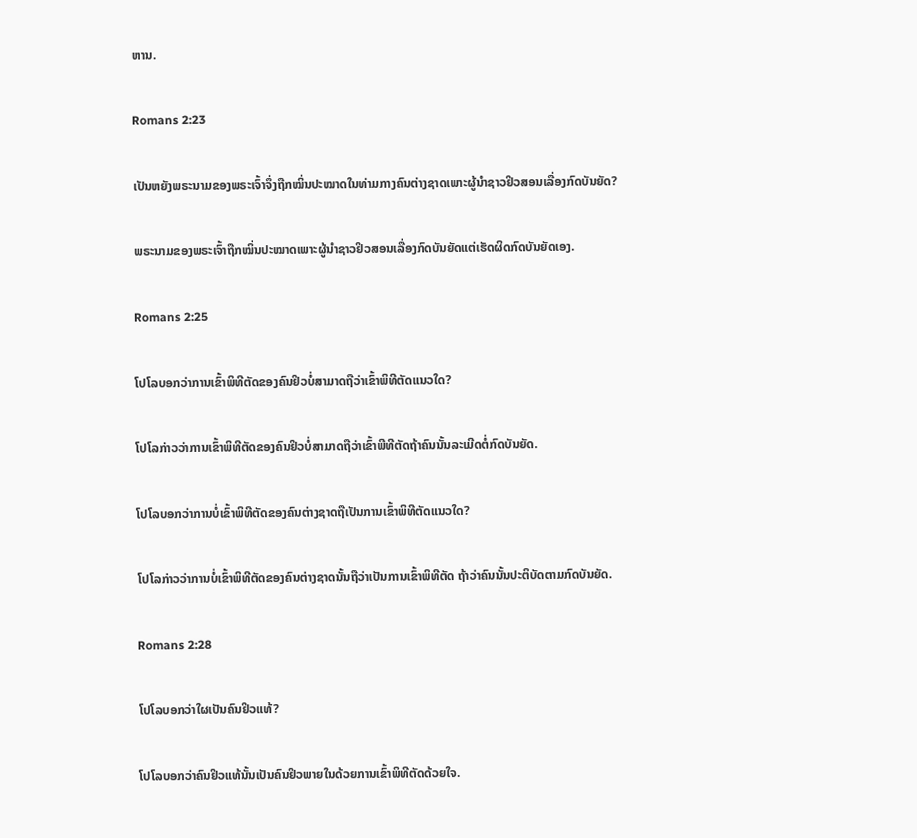ຫານ.

Romans 2:23

ເປັນຫຍັງພຣະນາມຂອງພຣະເຈົ້າຈຶ່ງຖືກໝິ່ນປະໝາດໃນທ່າມກາງຄົນຕ່າງຊາດເພາະຜູ້ນຳຊາວຢິວສອນເລື່ອງກົດບັນຍັດ?

ພຣະນາມຂອງພຣະເຈົ້າຖືກໝິ່ນປະໝາດເພາະຜູ້ນຳຊາວຢິວສອນເລື່ອງກົດບັນຍັດແຕ່ເຮັດຜິດກົດບັນຍັດເອງ.

Romans 2:25

ໂປໂລບອກວ່າການເຂົ້າພິທີຕັດຂອງຄົນຢິວບໍ່ສາມາດຖືວ່າເຂົ້າພິທີຕັດແນວໃດ?

ໂປໂລກ່າວວ່າການເຂົ້າພິທີຕັດຂອງຄົນຢິວບໍ່ສາມາດຖືວ່າເຂົ້າພີທີຕັດຖ້າຄົນນັ້ນລະເມີດຕໍ່ກົດບັນຍັດ.

ໂປໂລບອກວ່າການບໍ່ເຂົ້າພິທີຕັດຂອງຄົນຕ່າງຊາດຖືເປັນການເຂົ້າພິທີຕັດແນວໃດ?

ໂປໂລກ່າວວ່າການບໍ່ເຂົ້າພິທີຕັດຂອງຄົນຕ່າງຊາດນັ້ນຖືວ່າເປັນການເຂົ້າພິທີຕັດ ຖ້າວ່າຄົນນັ້ນປະຕິບັດຕາມກົດບັນຍັດ.

Romans 2:28

ໂປໂລບອກວ່າໃຜເປັນຄົນຢິວແທ້?

ໂປໂລບອກວ່າຄົນຢິວແທ້ນັ້ນເປັນຄົນຢິວພາຍໃນດ້ວຍການເຂົ້າພິທີຕັດດ້ວຍໃຈ.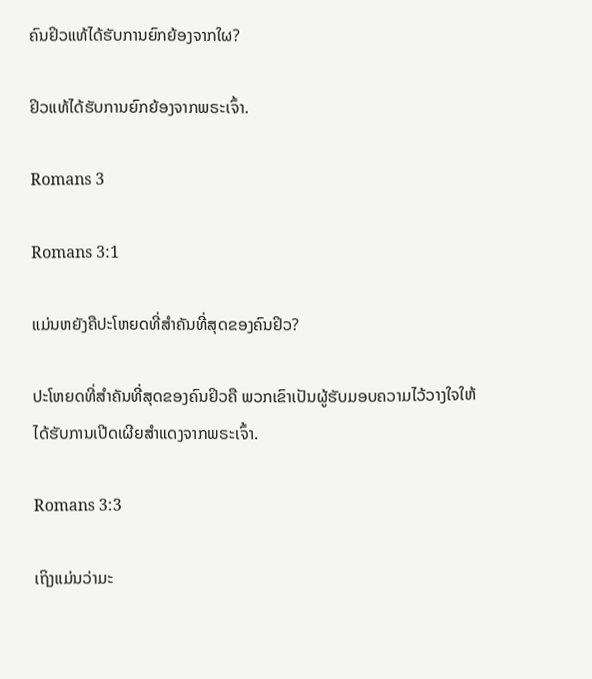ຄົນຢິວແທ້ໄດ້ຮັບການຍົກຍ້ອງຈາກໃຜ?

ຢິວແທ້ໄດ້ຮັບການຍົກຍ້ອງຈາກພຣະເຈົ້າ.

Romans 3

Romans 3:1

ແມ່ນຫຍັງຄືປະໂຫຍດທີ່ສຳຄັນທີ່ສຸດຂອງຄົນຢິວ?

ປະໂຫຍດທີ່ສຳຄັນທີ່ສຸດຂອງຄົນຢິວຄື ພວກເຂົາເປັນຜູ້ຮັບມອບຄວາມໄວ້ວາງໃຈໃຫ້ໄດ້ຮັບການເປີດເຜີຍສຳແດງຈາກພຣະເຈົ້າ.

Romans 3:3

ເຖິງແມ່ນວ່າມະ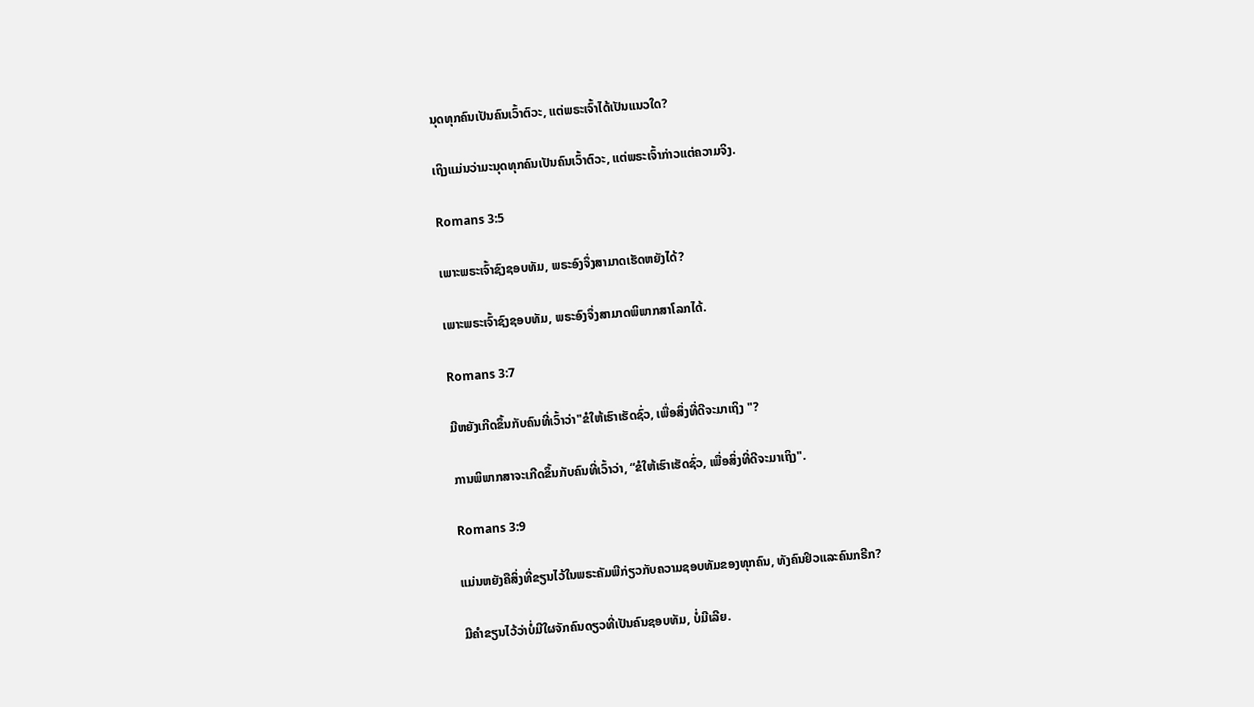ນຸດທຸກຄົນເປັນຄົນເວົ້າຕົວະ, ແຕ່ພຣະເຈົ້າໄດ້ເປັນແນວໃດ?

ເຖິງແມ່ນວ່າມະນຸດທຸກຄົນເປັນຄົນເວົ້າຕົວະ, ແຕ່ພຣະເຈົ້າກ່າວແຕ່ຄວາມຈິງ.

Romans 3:5

ເພາະພຣະເຈົ້າຊົງຊອບທັມ, ພຣະອົງຈຶ່ງສາມາດເຮັດຫຍັງໄດ້?

ເພາະພຣະເຈົ້າຊົງຊອບທັມ, ພຣະອົງຈຶ່ງສາມາດພິພາກສາໂລກໄດ້.

Romans 3:7

ມີຫຍັງເກີດຂຶ້ນກັບຄົນທີ່ເວົ້າວ່າ"ຂໍໃຫ້ເຮົາເຮັດຊົ່ວ, ເພື່ອສິ່ງທີ່ດີຈະມາເຖິງ "?

ການພິພາກສາຈະເກີດຂຶ້ນກັບຄົນທີ່ເວົ້າວ່າ, “ຂໍໃຫ້ເຮົາເຮັດຊົ່ວ, ເພື່ອສິ່ງທີ່ດີຈະມາເຖິງ".

Romans 3:9

ແມ່ນຫຍັງຄືສິ່ງທີ່ຂຽນໄວ້ໃນພຣະຄັມພີກ່ຽວກັບຄວາມຊອບທັມຂອງທຸກຄົນ, ທັງຄົນຢິວແລະຄົນກຣີກ?

ມີຄຳຂຽນໄວ້ວ່າບໍ່ມີໃຜຈັກຄົນດຽວທີ່ເປັນຄົນຊອບທັມ, ບໍ່ມີເລີຍ.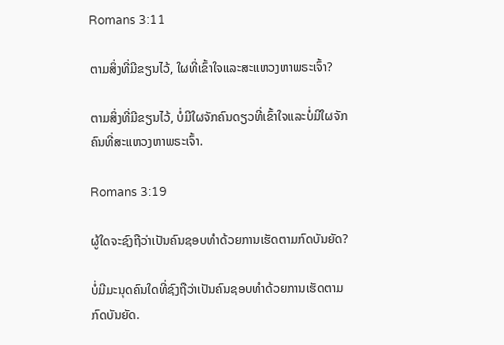Romans 3:11

ຕາມສິ່ງທີ່ມີຂຽນໄວ້, ໃຜທີ່ເຂົ້າໃຈແລະສະແຫວງຫາພຣະເຈົ້າ?

ຕາມສິ່ງທີ່ມີຂຽນໄວ້, ບໍ່ມີໃຜຈັກຄົນດຽວທີ່ເຂົ້າໃຈແລະບໍ່ມີໃຜຈັກຄົນທີ່ສະແຫວງຫາພຣະເຈົ້າ.

Romans 3:19

ຜູ້ໃດຈະຊົງຖືວ່າເປັນຄົນຊອບທຳດ້ວຍການເຮັດຕາມກົດບັນຍັດ?

ບໍ່ມີມະນຸດຄົນໃດທີ່ຊົງຖືວ່າເປັນຄົນຊອບທຳດ້ວຍການເຮັດຕາມກົດບັນຍັດ.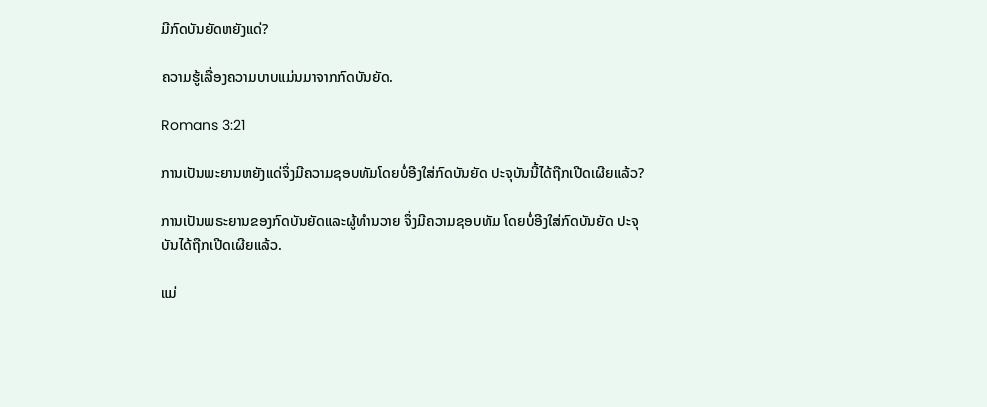ມີກົດບັນຍັດຫຍັງແດ່?

ຄວາມຮູ້ເລື່ອງຄວາມບາບແມ່ນມາຈາກກົດບັນຍັດ.

Romans 3:21

ການເປັນພະຍານຫຍັງແດ່ຈຶ່ງມີຄວາມຊອບທັມໂດຍບໍ່ອີງໃສ່ກົດບັນຍັດ ປະຈຸບັນນີ້ໄດ້ຖືກເປີດເຜີຍແລ້ວ?

ການເປັນພຣະຍານຂອງກົດບັນຍັດແລະຜູ້ທຳນວາຍ ຈຶ່ງມີຄວາມຊອບທັມ ໂດຍບໍ່ອີງໃສ່ກົດບັນຍັດ ປະຈຸບັນໄດ້ຖືກເປີດເຜີຍແລ້ວ.

ແມ່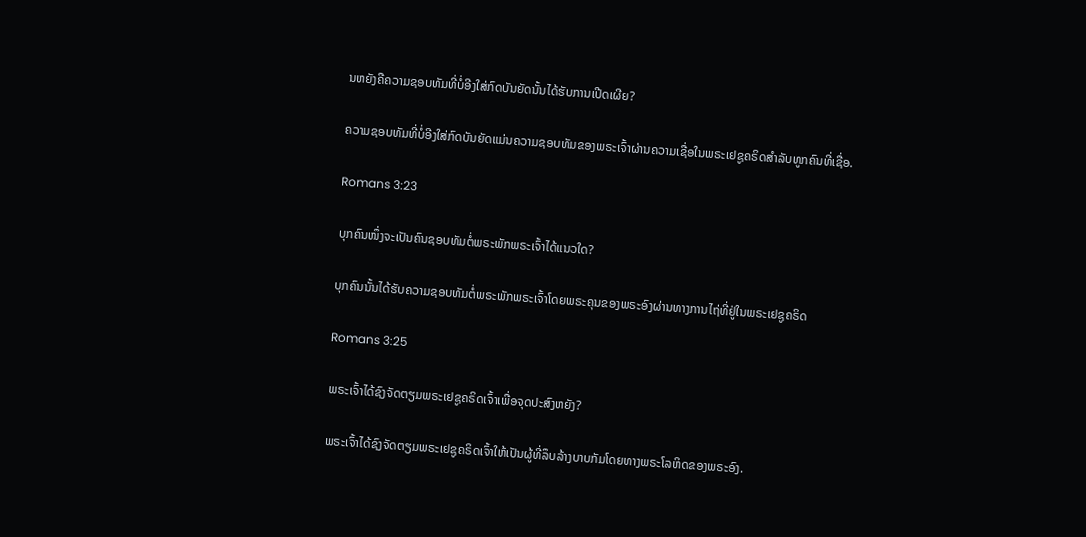ນຫຍັງຄືຄວາມຊອບທັມທີ່ບໍ່ອີງໃສ່ກົດບັນຍັດນັ້ນໄດ້ຮັບການເປີດເຜີຍ?

ຄວາມຊອບທັມທີ່ບໍ່ອີງໃສ່ກົດບັນຍັດແມ່ນຄວາມຊອບທັມຂອງພຣະເຈົ້າຜ່ານຄວາມເຊື່ອໃນພຣະເຢຊູຄຣິດສຳລັບທູກຄົນທີ່ເຊື່ອ.

Romans 3:23

ບຸກຄົນໜຶ່ງຈະເປັນຄົນຊອບທັມຕໍ່ພຣະພັກພຣະເຈົ້າໄດ້ແນວໃດ?

ບຸກຄົນນັ້ນໄດ້ຮັບຄວາມຊອບທັມຕໍ່ພຣະພັກພຣະເຈົ້າໂດຍພຣະຄຸນຂອງພຣະອົງຜ່ານທາງການໄຖ່ທີ່ຢູ່ໃນພຣະເຢຊູຄຣິດ

Romans 3:25

ພຣະເຈົ້າໄດ້ຊົງຈັດຕຽມພຣະເຢຊູຄຣິດເຈົ້າເພື່ອຈຸດປະສົງຫຍັງ?

ພຣະເຈົ້າໄດ້ຊົງຈັດຕຽມພຣະເຢຊູຄຣິດເຈົ້າໃຫ້ເປັນຜູ້ທີ່ລຶບລ້າງບາບກັມໂດຍທາງພຣະໂລຫິດຂອງພຣະອົງ.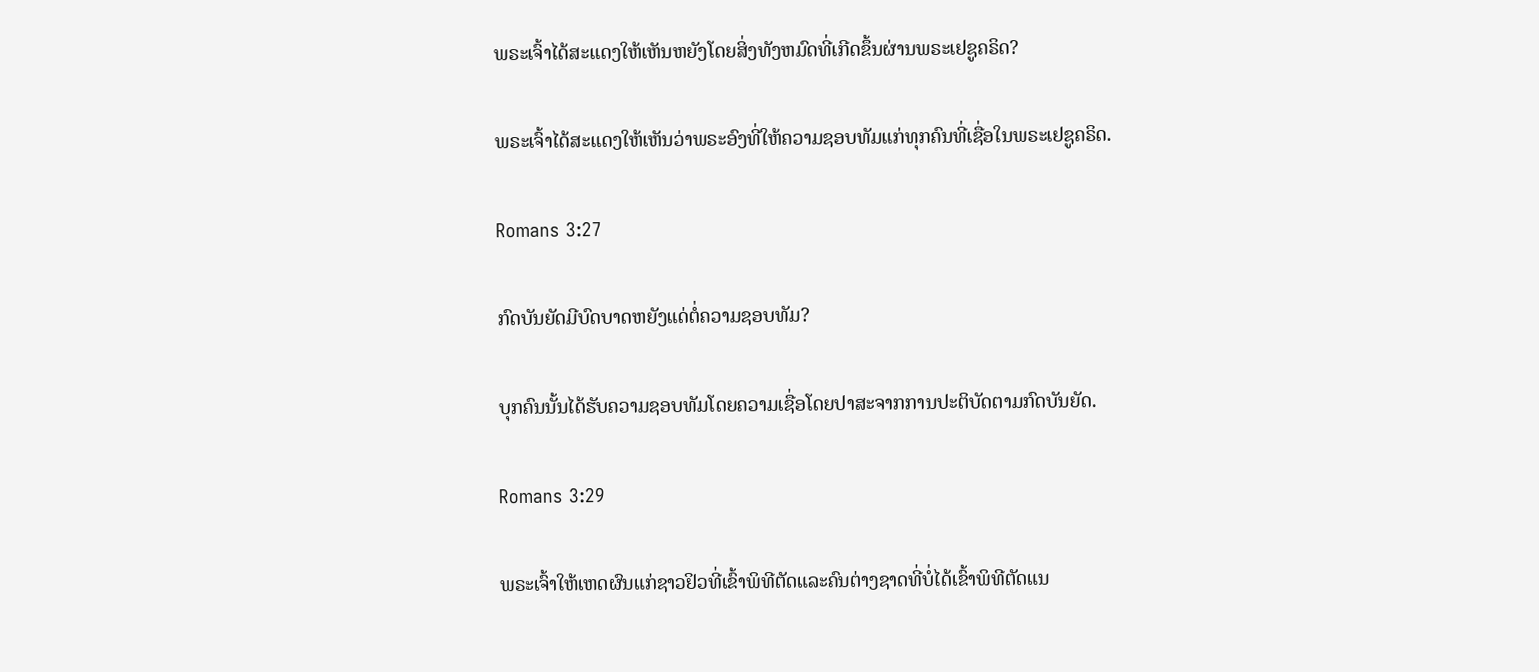ພຣະເຈົ້າໄດ້ສະແດງໃຫ້ເຫັນຫຍັງໂດຍສິ່ງທັງຫມົດທີ່ເກີດຂຶ້ນຜ່ານພຣະເຢຊູຄຣິດ?

ພຣະເຈົ້າໄດ້ສະແດງໃຫ້ເຫັນວ່າພຣະອົງທີ່ໃຫ້ຄວາມຊອບທັມແກ່ທຸກຄົນທີ່ເຊື່ອໃນພຣະເຢຊູຄຣິດ.

Romans 3:27

ກົດບັນຍັດມີບົດບາດຫຍັງແດ່ຕໍ່ຄວາມຊອບທັມ?

ບຸກຄົນນັ້ນໄດ້ຮັບຄວາມຊອບທັມໂດຍຄວາມເຊື່ອໂດຍປາສະຈາກການປະຕິບັດຕາມກົດບັນຍັດ.

Romans 3:29

ພຣະເຈົ້າໃຫ້ເຫດຜົນແກ່ຊາວຢິວທີ່ເຂົ້າພິທີຕັດແລະຄົນຕ່າງຊາດທີ່ບໍ່ໄດ້ເຂົ້າພິທີຕັດແນ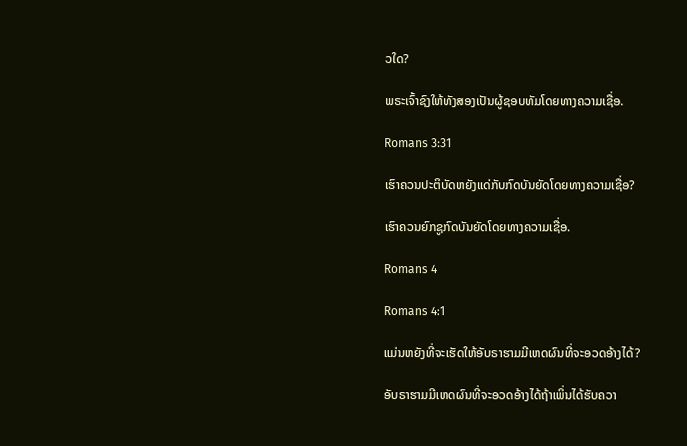ວໃດ?

ພຣະເຈົ້າຊົງໃຫ້ທັງສອງເປັນຜູ້ຊອບທັມໂດຍທາງຄວາມເຊື່ອ.

Romans 3:31

ເຮົາຄວນປະຕິບັດຫຍັງແດ່ກັບກົດບັນຍັດໂດຍທາງຄວາມເຊື່ອ?

ເຮົາຄວນຍົກຊູກົດບັນຍັດໂດຍທາງຄວາມເຊື່ອ.

Romans 4

Romans 4:1

ແມ່ນຫຍັງທີ່ຈະເຮັດໃຫ້ອັບຣາຮາມມີເຫດຜົນທີ່ຈະອວດອ້າງໄດ້?

ອັບຣາຮາມມີເຫດຜົນທີ່ຈະອວດອ້າງໄດ້ຖ້າເພິ່ນໄດ້ຮັບຄວາ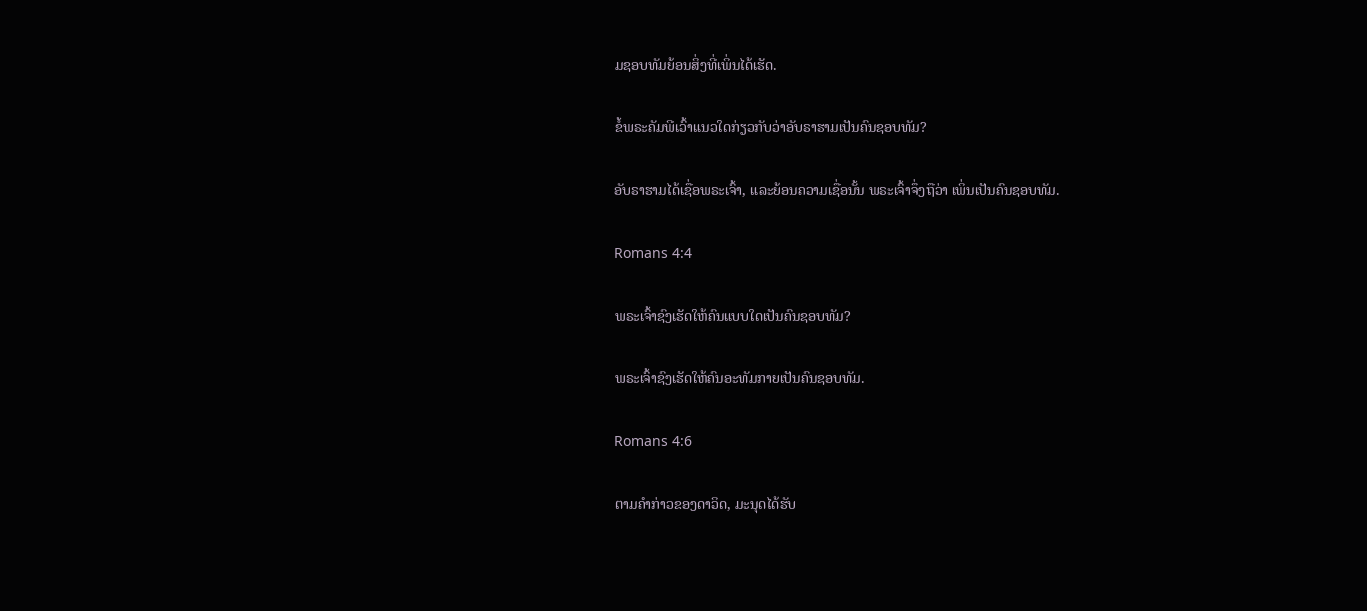ມຊອບທັມຍ້ອນສິ່ງທີ່ເພິ່ນໄດ້ເຮັດ.

ຂໍ້ພຣະຄັມພີເວົ້າແນວໃດກ່ຽວກັບວ່າອັບຣາຮາມເປັນຄົນຊອບທັມ?

ອັບຣາຮາມໄດ້ເຊື່ອພຣະເຈົ້າ, ແລະຍ້ອນຄວາມເຊື່ອນັ້ນ ພຣະເຈົ້າຈຶ່ງຖືວ່າ ເພິ່ນເປັນຄົນຊອບທັມ.

Romans 4:4

ພຣະເຈົ້າຊົງເຮັດໃຫ້ຄົນແບບໃດເປັນຄົນຊອບທັມ?

ພຣະເຈົ້າຊົງເຮັດໃຫ້ຄົນອະທັມກາຍເປັນຄົນຊອບທັມ.

Romans 4:6

ຕາມຄຳກ່າວຂອງດາວິດ, ມະນຸດໄດ້ຮັບ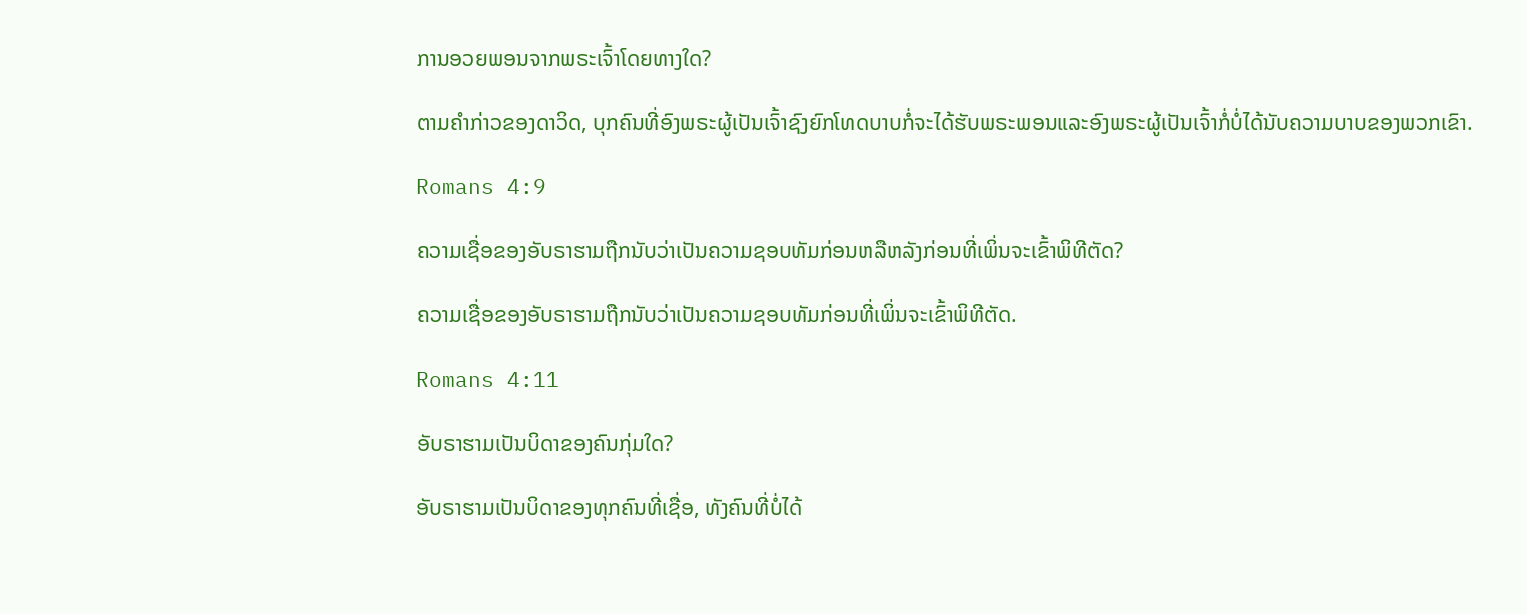ການອວຍພອນຈາກພຣະເຈົ້າໂດຍທາງໃດ?

ຕາມຄຳກ່າວຂອງດາວິດ, ບຸກຄົນທີ່ອົງພຣະຜູ້ເປັນເຈົ້າຊົງຍົກໂທດບາບກໍ່ຈະໄດ້ຮັບພຣະພອນແລະອົງພຣະຜູ້ເປັນເຈົ້າກໍ່ບໍ່ໄດ້ນັບຄວາມບາບຂອງພວກເຂົາ.

Romans 4:9

ຄວາມເຊື່ອຂອງອັບຣາຮາມຖືກນັບວ່າເປັນຄວາມຊອບທັມກ່ອນຫລືຫລັງກ່ອນທີ່ເພິ່ນຈະເຂົ້າພິທີຕັດ?

ຄວາມເຊື່ອຂອງອັບຣາຮາມຖືກນັບວ່າເປັນຄວາມຊອບທັມກ່ອນທີ່ເພິ່ນຈະເຂົ້າພິທີຕັດ.

Romans 4:11

ອັບຣາຮາມເປັນບິດາຂອງຄົນກຸ່ມໃດ?

ອັບຣາຮາມເປັນບິດາຂອງທຸກຄົນທີ່ເຊື່ອ, ທັງຄົນທີ່ບໍ່ໄດ້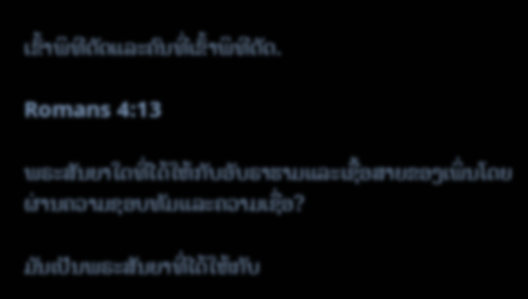ເຂົ້າພິທີຕັດແລະຄົນທີ່ເຂົ້າພິທີຕັດ.

Romans 4:13

ພຣະສັນຍາໃດທີ່ໄດ້ໃຫ້ກັບອັບຣາຮາມແລະເຊື້ອສາຍຂອງເພິ່ນໂດຍຜ່ານຄວາມຊອບທັມແລະຄວາມເຊື່ອ?

ມັນເປັນພຣະສັນຍາທີ່ໄດ້ໃຫ້ກັບ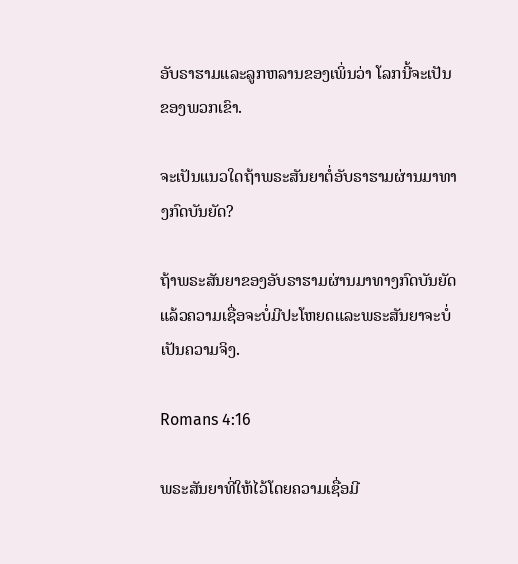ອັບຣາຮາມແລະລູກຫລານຂອງເພິ່ນວ່າ ໂລກນີ້ຈະເປັນຂອງພວກເຂົາ.

ຈະເປັນແນວໃດຖ້າພຣະສັນຍາຕໍ່ອັບຣາຮາມຜ່ານມາທາງກົດບັນຍັດ?

ຖ້າພຣະສັນຍາຂອງອັບຣາຮາມຜ່ານມາທາງກົດບັນຍັດແລ້ວຄວາມເຊື່ອຈະບໍ່ມີປະໂຫຍດແລະພຣະສັນຍາຈະບໍ່ເປັນຄວາມຈິງ.

Romans 4:16

ພຣະສັນຍາທີ່ໃຫ້ໄວ້ໂດຍຄວາມເຊື່ອມີ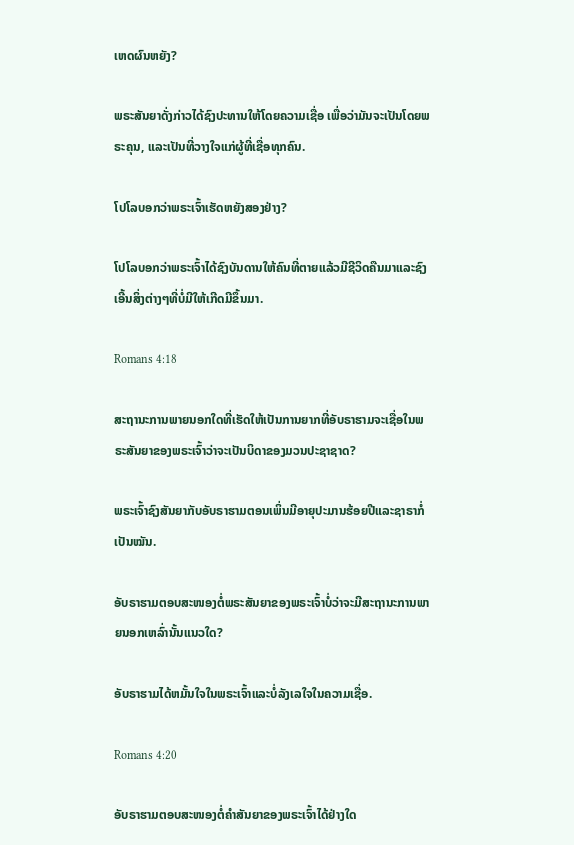ເຫດຜົນຫຍັງ?

ພຣະສັນຍາດັ່ງກ່າວໄດ້ຊົງປະທານໃຫ້ໂດຍຄວາມເຊື່ອ ເພື່ອວ່າມັນຈະເປັນໂດຍພຣະຄຸນ, ແລະເປັນທີ່ວາງໃຈແກ່ຜູ້ທີ່ເຊື່ອທຸກຄົນ.

ໂປໂລບອກວ່າພຣະເຈົ້າເຮັດຫຍັງສອງຢ່າງ?

ໂປໂລບອກວ່າພຣະເຈົ້າໄດ້ຊົງບັນດານໃຫ້ຄົນທີ່ຕາຍແລ້ວມີຊີວິດຄືນມາແລະຊົງເອີ້ນສິ່ງຕ່າງໆທີ່ບໍ່ມີໃຫ້ເກີດມີຂຶ້ນມາ.

Romans 4:18

ສະຖານະການພາຍນອກໃດທີ່ເຮັດໃຫ້ເປັນການຍາກທີ່ອັບຣາຮາມຈະເຊື່ອໃນພຣະສັນຍາຂອງພຣະເຈົ້າວ່າຈະເປັນບິດາຂອງມວນປະຊາຊາດ?

ພຣະເຈົ້າຊົງສັນຍາກັບອັບຣາຮາມຕອນເພິ່ນມີອາຍຸປະມານຮ້ອຍປີແລະຊາຣາກໍ່ເປັນໝັນ.

ອັບຣາຮາມຕອບສະໜອງຕໍ່ພຣະສັນຍາຂອງພຣະເຈົ້າບໍ່ວ່າຈະມີສະຖານະການພາຍນອກເຫລົ່ານັ້ນແນວໃດ?

ອັບຣາຮາມໄດ້ຫມັ້ນໃຈໃນພຣະເຈົ້າແລະບໍ່ລັງເລໃຈໃນຄວາມເຊື່ອ.

Romans 4:20

ອັບຣາຮາມຕອບສະໜອງຕໍ່ຄຳສັນຍາຂອງພຣະເຈົ້າໄດ້ຢ່າງໃດ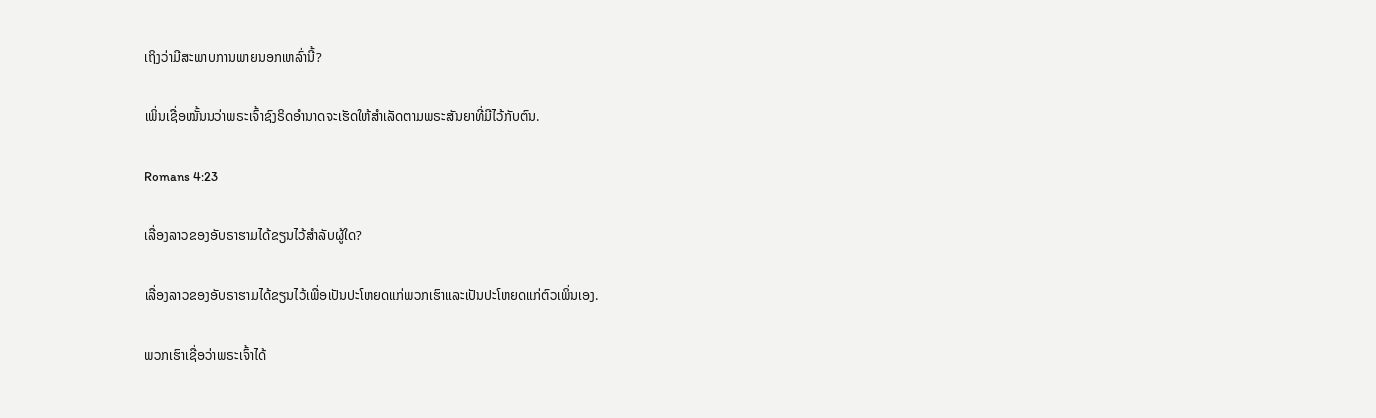ເຖິງວ່າມີສະພາບການພາຍນອກເຫລົ່ານີ້?

ເພິ່ນເຊື່ອໝັ້ນນວ່າພຣະເຈົ້າຊົງຣິດອຳນາດຈະເຮັດໃຫ້ສຳເລັດຕາມພຣະສັນຍາທີ່ມີໄວ້ກັບຕົນ.

Romans 4:23

ເລື່ອງລາວຂອງອັບຣາຮາມໄດ້ຂຽນໄວ້ສຳລັບຜູ້ໃດ?

ເລື່ອງລາວຂອງອັບຣາຮາມໄດ້ຂຽນໄວ້ເພື່ອເປັນປະໂຫຍດແກ່ພວກເຮົາແລະເປັນປະໂຫຍດແກ່ຕົວເພິ່ນເອງ.

ພວກເຮົາເຊື່ອວ່າພຣະເຈົ້າໄດ້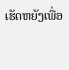ເຮັດຫຍັງເພື່ອ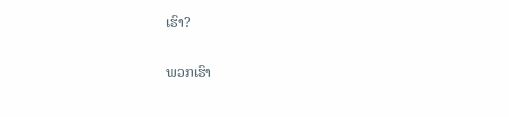ເຮົາ?

ພວກເຮົາ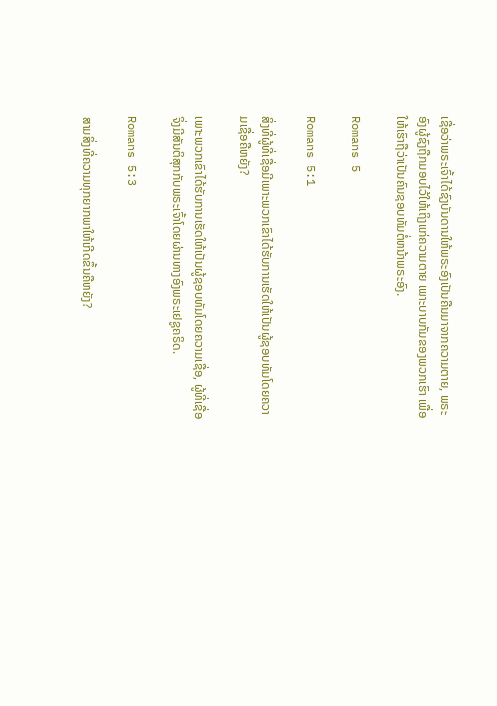ເຊື່ອວ່າພຣະເຈົ້າໄດ້ຊົງບັນດານໃຫ້ພຣະອົງເປັນຄືນມາຈາກຄວາມຕາຍ, ພຣະອົງຜູ້ຊົງຖືກມອບໄວ້ໃຫ້ເຖິງແກ່ຄວາມຕາຍ ເພາະບາບກັມຂອງພວກເຮົາ ເພື່ອໃຫ້ເຮົາຖືວ່າເປັນຄົນຊອບທັມຕໍ່ຫນ້າພຣະອົງ.

Romans 5

Romans 5:1

ສິ່ງທີ່ຜູ້ທີ່ເຊື່ອມີເພາະພວກເຂົາໄດ້ຮັບການເຮັດໃຫ້ເປັນຜູ້ຊອບທັມໂດຍຄວາມເຊື່ອຄືຫຍັງ?

ເພາະພວກເຂົາໄດ້ຮັບການເຮັດໃຫ້ເປັນຜູ້ຊອບທັມໂດຍຄວາມເຊື່ອ, ຜູ້ທີ່ເຊື່ອຈິ່ງມີສັນຕິສຸກກັບພຣະເຈົ້າໂດຍຜ່ານທາງອົງພຣະເຢຊູຄຣິດ.

Romans 5:3

ສາມສິ່ງທີ່ຄວາມທຸກຍາກພາໃຫ້ເກີດຂຶ້ນຄືຫຍັງ?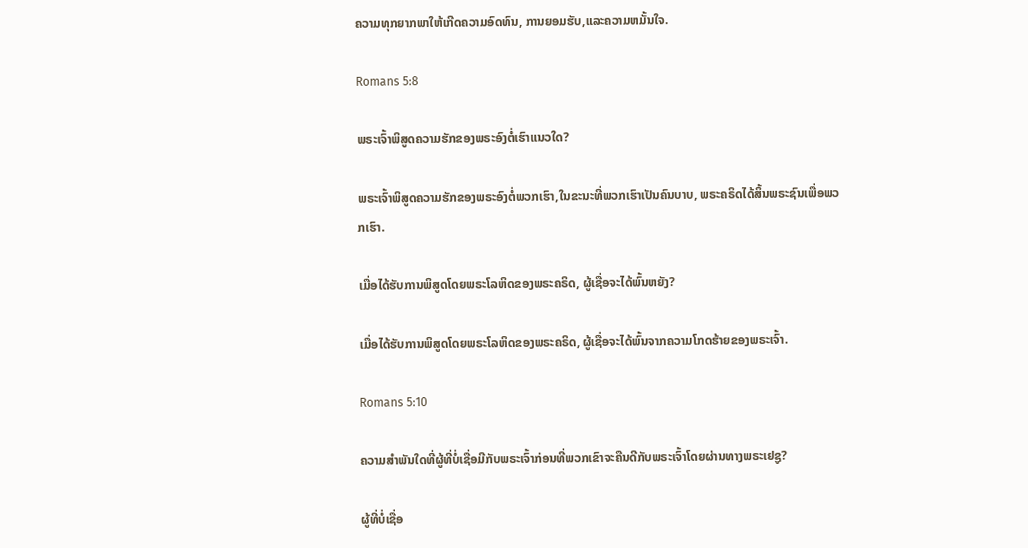ຄວາມທຸກຍາກພາໃຫ້ເກີດຄວາມອົດທົນ, ການຍອມຮັບ,ແລະຄວາມຫມັ້ນໃຈ.

Romans 5:8

ພຣະເຈົ້າພິສູດຄວາມຮັກຂອງພຣະອົງຕໍ່ເຮົາແນວໃດ?

ພຣະເຈົ້າພິສູດຄວາມຮັກຂອງພຣະອົງຕໍ່ພວກເຮົາ,ໃນຂະນະທີ່ພວກເຮົາເປັນຄົນບາບ, ພຣະຄຣິດໄດ້ສິ້ນພຣະຊົນເພື່ອພວກເຮົາ.

ເມື່ອໄດ້ຮັບການພິສູດໂດຍພຣະໂລຫິດຂອງພຣະຄຣິດ, ຜູ້ເຊື່ອຈະໄດ້ພົ້ນຫຍັງ?

ເມື່ອໄດ້ຮັບການພິສູດໂດຍພຣະໂລຫິດຂອງພຣະຄຣິດ, ຜູ້ເຊື່ອຈະໄດ້ພົ້ນຈາກຄວາມໂກດຮ້າຍຂອງພຣະເຈົ້າ.

Romans 5:10

ຄວາມສຳພັນໃດທີ່ຜູ້ທີ່ບໍ່ເຊື່ອມີກັບພຣະເຈົ້າກ່ອນທີ່ພວກເຂົາຈະຄືນດີກັບພຣະເຈົ້າໂດຍຜ່ານທາງພຣະເຢຊູ?

ຜູ້ທີ່ບໍ່ເຊື່ອ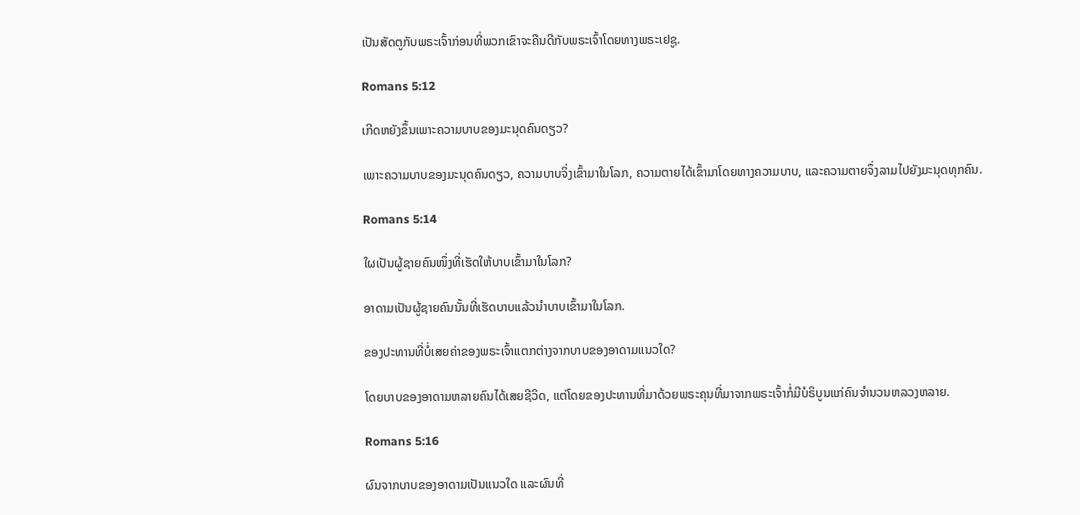ເປັນສັດຕູກັບພຣະເຈົ້າກ່ອນທີ່ພວກເຂົາຈະຄືນດີກັບພຣະເຈົ້າໂດຍທາງພຣະເຢຊູ.

Romans 5:12

ເກີດຫຍັງຂຶ້ນເພາະຄວາມບາບຂອງມະນຸດຄົນດຽວ?

ເພາະຄວາມບາບຂອງມະນຸດຄົນດຽວ, ຄວາມບາບຈິ່ງເຂົ້າມາໃນໂລກ, ຄວາມຕາຍໄດ້ເຂົ້າມາໂດຍທາງຄວາມບາບ, ແລະຄວາມຕາຍຈຶ່ງລາມໄປຍັງມະນຸດທຸກຄົນ.

Romans 5:14

ໃຜເປັນຜູ້ຊາຍຄົນໜຶ່ງທີ່ເຮັດໃຫ້ບາບເຂົ້າມາໃນໂລກ?

ອາດາມເປັນຜູ້ຊາຍຄົນນັ້ນທີ່ເຮັດບາບແລ້ວນຳບາບເຂົ້າມາໃນໂລກ.

ຂອງປະທານທີ່ບໍ່ເສຍຄ່າຂອງພຣະເຈົ້າແຕກຕ່າງຈາກບາບຂອງອາດາມແນວໃດ?

ໂດຍບາບຂອງອາດາມຫລາຍຄົນໄດ້ເສຍຊີວິດ, ແຕ່ໂດຍຂອງປະທານທີ່ມາດ້ວຍພຣະຄຸນທີ່ມາຈາກພຣະເຈົ້າກໍ່ມີບໍຣິບູນແກ່ຄົນຈຳນວນຫລວງຫລາຍ.

Romans 5:16

ຜົນຈາກບາບຂອງອາດາມເປັນແນວໃດ ແລະຜົນທີ່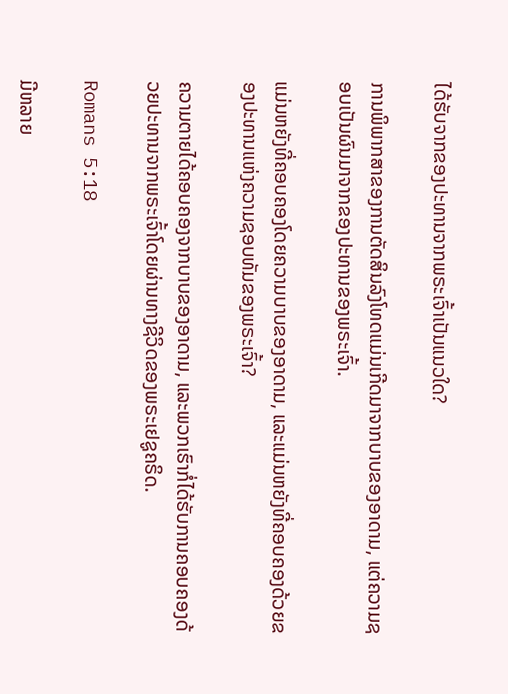ໄດ້ຮັບຈາກຂອງປະທານຈາກພຣະເຈົ້າເປັນແນວໃດ?

ການພິພາກສາຂອງການຕັດສິນລົງໂທດແມ່ນເກີດມາຈາກບາບຂອງອາດາມ, ແຕ່ຄວາມຊອບເປັນຜົນມາຈາກຂອງປະທານຂອງພຣະເຈົ້າ.

ແມ່ນຫຍັງທີ່ຄອບຄອງໂດຍຄວາມບາບຂອງອາດາມ, ແລະແມ່ນຫຍັງທີ່ຄອບຄອງດ້ວຍຂອງປະທານແຫ່ງຄວາມຊອບທັມຂອງພຣະເຈົ້າ?

ຄວາມຕາຍໄດ້ຄອບຄອງຈາກບາບຂອງອາດາມ, ແລະພວກເຮົາກໍ່ໄດ້ຮັບການຄອບຄອງດ້ວຍປະທານຈາກພຣະເຈົ້າໂດຍຜ່ານທາງຊີວິດຂອງພຣະເຢຊູຄຣິດ.

Romans 5:18

ມີຫລາຍ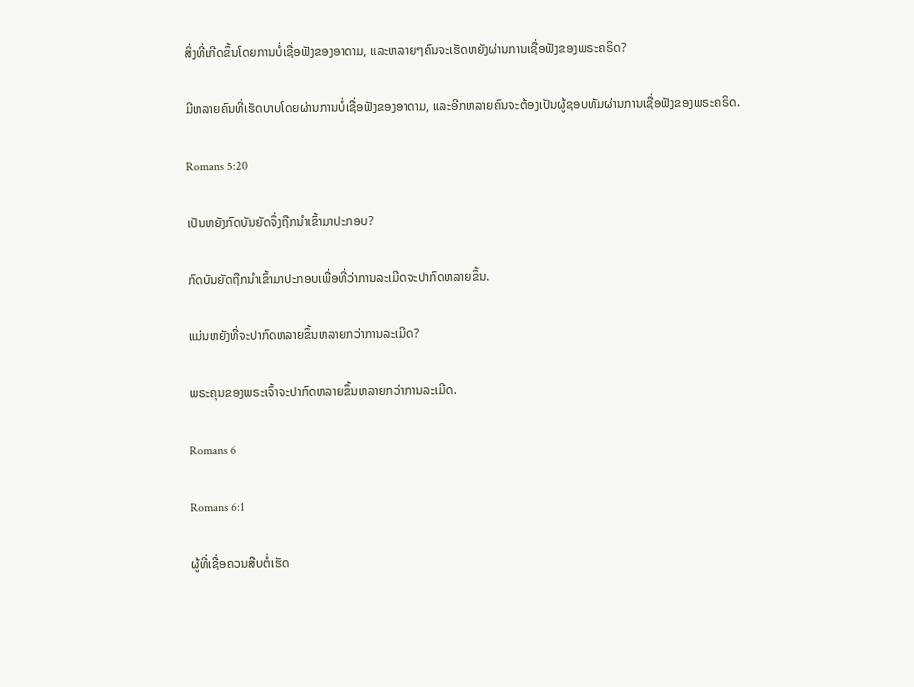ສິ່ງທີ່ເກີດຂຶ້ນໂດຍການບໍ່ເຊື່ອຟັງຂອງອາດາມ, ແລະຫລາຍໆຄົນຈະເຮັດຫຍັງຜ່ານການເຊື່ອຟັງຂອງພຣະຄຣິດ?

ມີຫລາຍຄົນທີ່ເຮັດບາບໂດຍຜ່ານການບໍ່ເຊື່ອຟັງຂອງອາດາມ, ແລະອີກຫລາຍຄົນຈະຕ້ອງເປັນຜູ້ຊອບທັມຜ່ານການເຊື່ອຟັງຂອງພຣະຄຣິດ.

Romans 5:20

ເປັນຫຍັງກົດບັນຍັດຈຶ່ງຖືກນຳເຂົ້າມາປະກອບ?

ກົດບັນຍັດຖືກນຳເຂົ້າມາປະກອບເພື່ອທີ່ວ່າການລະເມີດຈະປາກົດຫລາຍຂຶ້ນ.

ແມ່ນຫຍັງທີ່ຈະປາກົດຫລາຍຂຶ້ນຫລາຍກວ່າການລະເມີດ?

ພຣະຄຸນຂອງພຣະເຈົ້າຈະປາກົດຫລາຍຂຶ້ນຫລາຍກວ່າການລະເມີດ.

Romans 6

Romans 6:1

ຜູ້ທີ່ເຊື່ອຄວນສືບຕໍ່ເຮັດ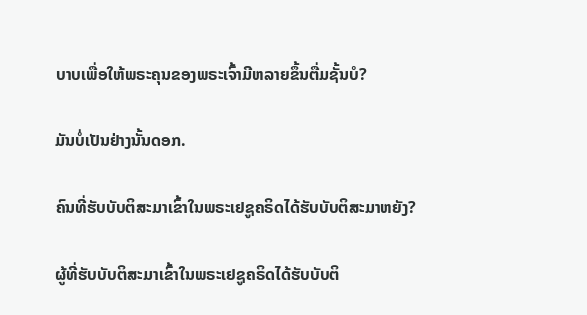ບາບເພື່ອໃຫ້ພຣະຄຸນຂອງພຣະເຈົ້າມີຫລາຍຂຶ້ນຕື່ມຊັ້ນບໍ?

ມັນບໍ່ເປັນຢ່າງນັ້ນດອກ.

ຄົນທີ່ຮັບບັບຕິສະມາເຂົ້າໃນພຣະເຢຊູຄຣິດໄດ້ຮັບບັບຕິສະມາຫຍັງ?

ຜູ້ທີ່ຮັບບັບຕິສະມາເຂົ້າໃນພຣະເຢຊູຄຣິດໄດ້ຮັບບັບຕິ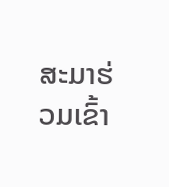ສະມາຮ່ວມເຂົ້າ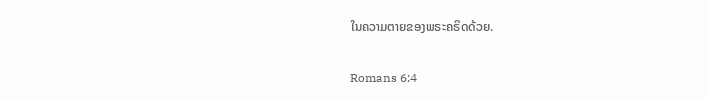ໃນຄວາມຕາຍຂອງພຣະຄຣິດດ້ວຍ.

Romans 6:4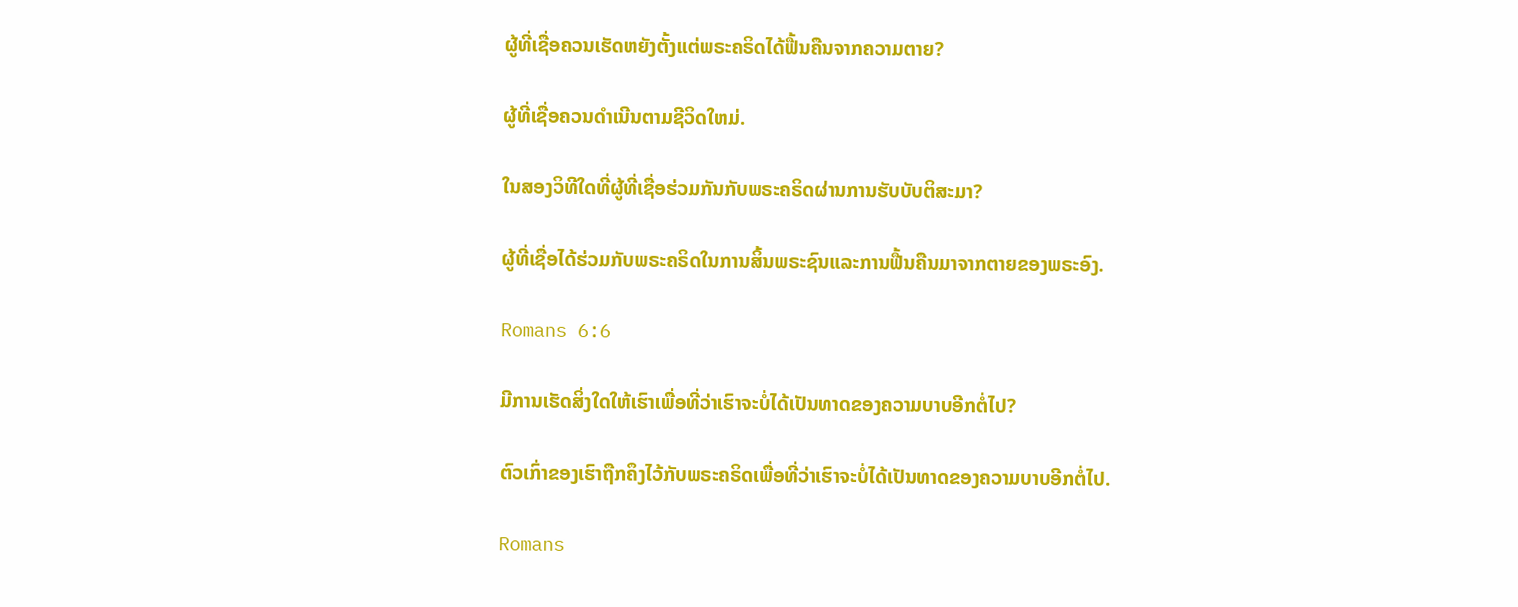ຜູ້ທີ່ເຊື່ອຄວນເຮັດຫຍັງຕັ້ງແຕ່ພຣະຄຣິດໄດ້ຟື້ນຄືນຈາກຄວາມຕາຍ?

ຜູ້ທີ່ເຊື່ອຄວນດຳເນີນຕາມຊີວິດໃຫມ່.

ໃນສອງວິທີໃດທີ່ຜູ້ທີ່ເຊື່ອຮ່ວມກັນກັບພຣະຄຣິດຜ່ານການຮັບບັບຕິສະມາ?

ຜູ້ທີ່ເຊື່ອໄດ້ຮ່ວມກັບພຣະຄຣິດໃນການສິ້ນພຣະຊົນແລະການຟື້ນຄືນມາຈາກຕາຍຂອງພຣະອົງ.

Romans 6:6

ມີການເຮັດສິ່ງໃດໃຫ້ເຮົາເພື່ອທີ່ວ່າເຮົາຈະບໍ່ໄດ້ເປັນທາດຂອງຄວາມບາບອີກຕໍ່ໄປ?

ຕົວເກົ່າຂອງເຮົາຖືກຄຶງໄວ້ກັບພຣະຄຣິດເພື່ອທີ່ວ່າເຮົາຈະບໍ່ໄດ້ເປັນທາດຂອງຄວາມບາບອີກຕໍ່ໄປ.

Romans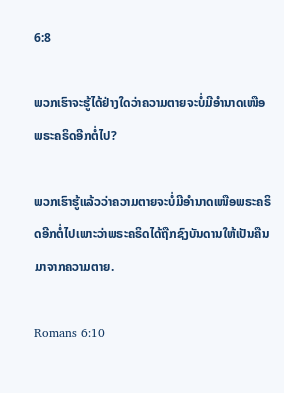6:8

ພວກເຮົາຈະຮູ້ໄດ້ຢ່າງໃດວ່າຄວາມຕາຍຈະບໍ່ມີອຳນາດເໜືອພຣະຄຣິດອີກຕໍ່ໄປ?

ພວກເຮົາຮູ້ແລ້ວວ່າຄວາມຕາຍຈະບໍ່ມີອຳນາດເໜືອພຣະຄຣິດອີກຕໍ່ໄປເພາະວ່າພຣະຄຣິດໄດ້ຖືກຊົງບັນດານໃຫ້ເປັນຄືນມາຈາກຄວາມຕາຍ.

Romans 6:10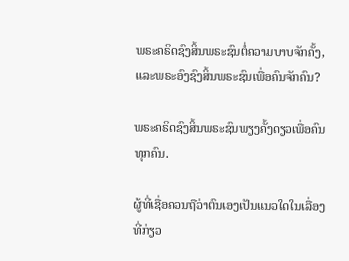ພຣະຄຣິດຊົງສິ້ນພຣະຊົນຕໍ່ຄວາມບາບຈັກຄັ້ງ, ແລະພຣະອົງຊົງສິ້ນພຣະຊົນເພື່ອຄົນຈັກຄົນ?

ພຣະຄຣິດຊົງສິ້ນພຣະຊົນພຽງຄັ້ງດຽວເພື່ອຄົນທຸກຄົນ.

ຜູ້ທີ່ເຊື່ອຄວນຖືວ່າຕົນເອງເປັນແນວໃດໃນເລື່ອງທີ່ກ່ຽວ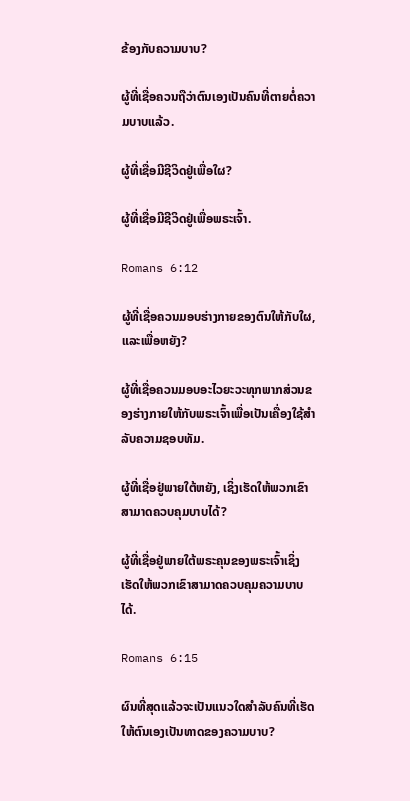ຂ້ອງກັບຄວາມບາບ?

ຜູ້ທີ່ເຊື່ອຄວນຖືວ່າຕົນເອງເປັນຄົນທີ່ຕາຍຕໍ່ຄວາມບາບແລ້ວ.

ຜູ້ທີ່ເຊື່ອມີຊີວິດຢູ່ເພື່ອໃຜ?

ຜູ້ທີ່ເຊື່ອມີຊີວິດຢູ່ເພື່ອພຣະເຈົ້າ.

Romans 6:12

ຜູ້ທີ່ເຊື່ອຄວນມອບຮ່າງກາຍຂອງຕົນໃຫ້ກັບໃຜ, ແລະເພື່ອຫຍັງ?

ຜູ້ທີ່ເຊື່ອຄວນມອບອະໄວຍະວະທຸກພາກສ່ວນຂອງຮ່າງກາຍໃຫ້ກັບພຣະເຈົ້າເພື່ອເປັນເຄື່ອງໃຊ້ສຳລັບຄວາມຊອບທັມ.

ຜູ້ທີ່ເຊື່ອຢູ່ພາຍໃຕ້ຫຍັງ, ເຊິ່ງເຮັດໃຫ້ພວກເຂົາສາມາດຄວບຄຸມບາບໄດ້?

ຜູ້ທີ່ເຊື່ອຢູ່ພາຍໃຕ້ພຣະຄຸນຂອງພຣະເຈົ້າເຊິ່ງເຮັດໃຫ້ພວກເຂົາສາມາດຄວບຄຸມຄວາມບາບໄດ້.

Romans 6:15

ຜົນທີ່ສຸດແລ້ວຈະເປັນແນວໃດສຳລັບຄົນທີ່ເຮັດໃຫ້ຕົນເອງເປັນທາດຂອງຄວາມບາບ?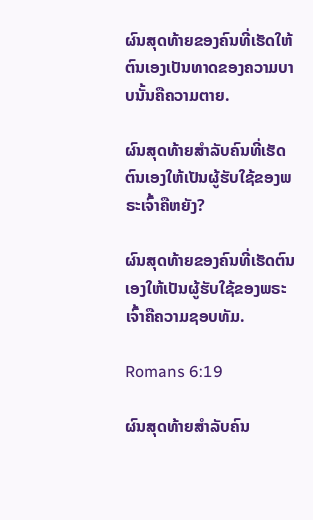ຜົນສຸດທ້າຍຂອງຄົນທີ່ເຮັດໃຫ້ຕົນເອງເປັນທາດຂອງຄວາມບາບນັ້ນຄືຄວາມຕາຍ.

ຜົນສຸດທ້າຍສຳລັບຄົນທີ່ເຮັດຕົນເອງໃຫ້ເປັນຜູ້ຮັບໃຊ້ຂອງພຣະເຈົ້າຄືຫຍັງ?

ຜົນສຸດທ້າຍຂອງຄົນທີ່ເຮັດຕົນເອງໃຫ້ເປັນຜູ້ຮັບໃຊ້ຂອງພຣະເຈົ້າຄືຄວາມຊອບທັມ.

Romans 6:19

ຜົນສຸດທ້າຍສຳລັບຄົນ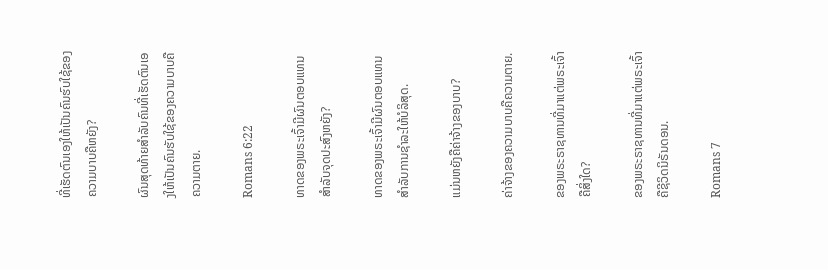ທີ່ເຮັດຕົນເອງໃຫ້ເປັນຄົນຮົບໃຊ້ຂອງຄວາມບາບຄືຫຍັງ?

ຜົນສຸດທ້າຍສຳລັບຄົນທີ່ເຮັດຕົນເອງໃຫ້ເປັນຄົນຮັບໃຊ້ຂອງຄວາມບາບຄືຄວາມຕາຍ.

Romans 6:22

ທາດຂອງພຣະເຈົ້າມີຜົນຕອບແທນສຳລັບຈຸດປະສົງຫຍັງ?

ທາດຂອງພຣະເຈົ້າມີຜົນຕອບແທນສຳລັບການຊຳລະໃຫ້ບໍລິສຸດ.

ແມ່ນຫຍັງຄືຄ່າຈ້າງຂອງບາບ?

ຄ່າຈ້າງຂອງຄວາມບາບຄືຄວາມຕາຍ.

ຂອງພຣະຣາຊທານທີ່ມາແຕ່ພຣະເຈົ້າຄືສິ່ງໃດ?

ຂອງພຣະຣາຊທານທີ່ມາແຕ່ພຣະເຈົ້າຄືຊີວິດນິຣັນດອນ.

Romans 7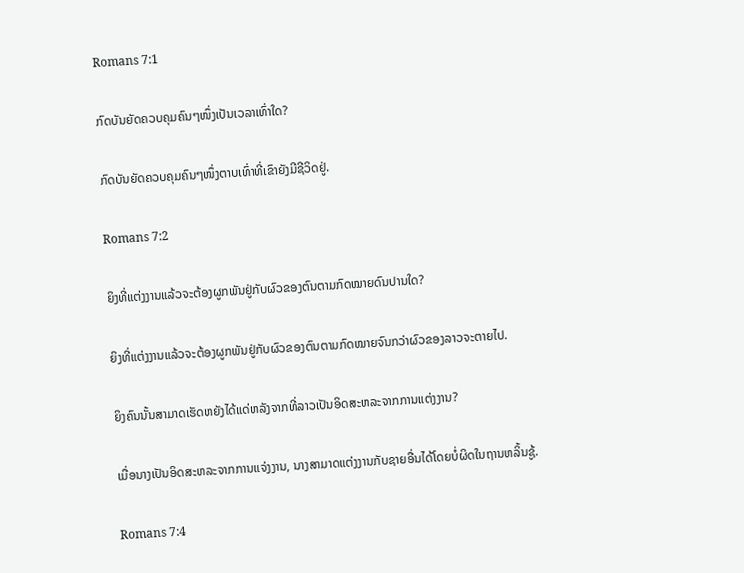Romans 7:1

ກົດບັນຍັດຄວບຄຸມຄົນໆໜຶ່ງເປັນເວລາເທົ່າໃດ?

ກົດບັນຍັດຄວບຄຸມຄົນໆໜຶ່ງຕາບເທົ່າທີ່ເຂົາຍັງມີຊີວິດຢູ່.

Romans 7:2

ຍິງທີ່ແຕ່ງງານແລ້ວຈະຕ້ອງຜູກພັນຢູ່ກັບຜົວຂອງຕົນຕາມກົດໝາຍດົນປານໃດ?

ຍິງທີ່ແຕ່ງງານແລ້ວຈະຕ້ອງຜູກພັນຢູ່ກັບຜົວຂອງຕົນຕາມກົດໝາຍຈົນກວ່າຜົວຂອງລາວຈະຕາຍໄປ.

ຍິງຄົນນັ້ນສາມາດເຮັດຫຍັງໄດ້ແດ່ຫລັງຈາກທີ່ລາວເປັນອິດສະຫລະຈາກການແຕ່ງງານ?

ເມື່ອນາງເປັນອິດສະຫລະຈາກການແຈ່ງງານ, ນາງສາມາດແຕ່ງງານກັບຊາຍອື່ນໄດ້ໂດຍບໍ່ຜິດໃນຖານຫລິ້ນຊູ້.

Romans 7:4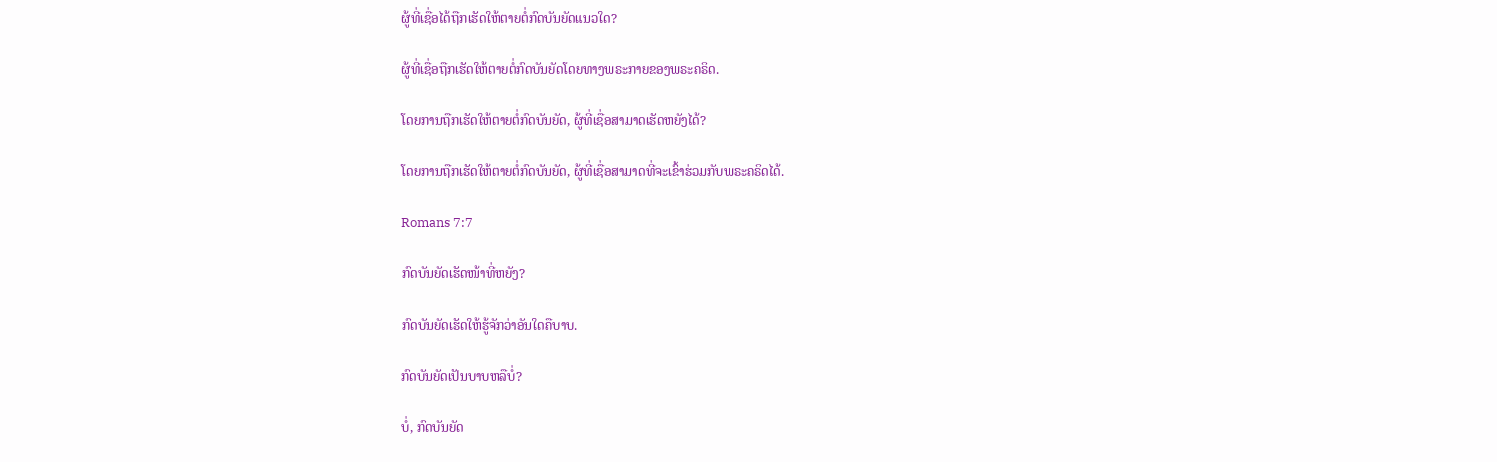ຜູ້ທີ່ເຊື່ອໄດ້ຖືກເຮັດໃຫ້ຕາຍຕໍ່ກົດບັນຍັດແນວໃດ?

ຜູ້ທີ່ເຊື່ອຖືກເຮັດໃຫ້ຕາຍຕໍ່ກົດບັນຍັດໂດຍທາງພຣະກາຍຂອງພຣະຄຣິດ.

ໂດຍການຖືກເຮັດໃຫ້ຕາຍຕໍ່ກົດບັນຍັດ, ຜູ້ທີ່ເຊື່ອສາມາດເຮັດຫຍັງໄດ້?

ໂດຍການຖືກເຮັດໃຫ້ຕາຍຕໍ່ກົດບັນຍັດ, ຜູ້ທີ່ເຊື່ອສາມາດທີ່ຈະເຂົ້າຮ່ວມກັບພຣະຄຣິດໄດ້.

Romans 7:7

ກົດບັນຍັດເຮັດໜ້າທີ່ຫຍັງ?

ກົດບັນຍັດເຮັດໃຫ້ຮູ້ຈັກວ່າອັນໃດຄືບາບ.

ກົດບັນຍັດເປັນບາບຫລືບໍ່?

ບໍ່, ກົດບັນຍັດ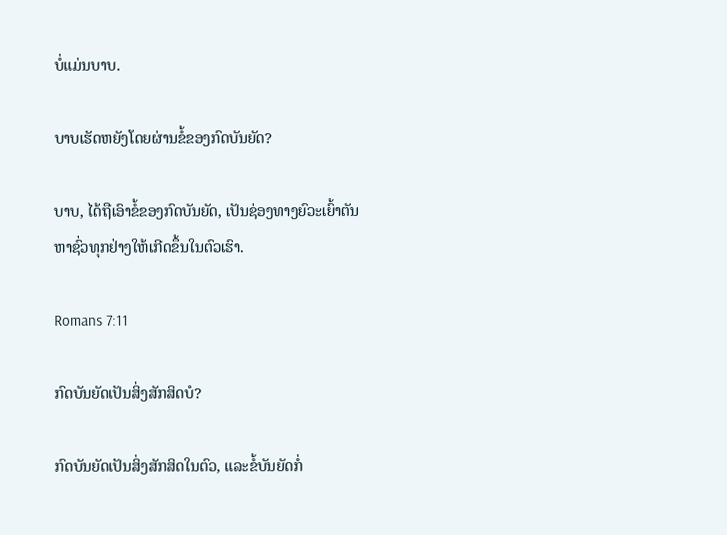ບໍ່ແມ່ນບາບ.

ບາບເຮັດຫຍັງໂດຍຜ່ານຂໍ້ຂອງກົດບັນຍັດ?

ບາບ, ໄດ້ຖືເອົາຂໍ້ຂອງກົດບັນຍັດ, ເປັນຊ່ອງທາງຍົວະເຍົ້າຕັນຫາຊົ່ວທຸກຢ່າງໃຫ້ເກີດຂຶ້ນໃນຕົວເຮົາ.

Romans 7:11

ກົດບັນຍັດເປັນສິ່ງສັກສິດບໍ?

ກົດບັນຍັດເປັນສິ່ງສັກສິດໃນຕົວ, ແລະຂໍ້ບັນຍັດກໍ່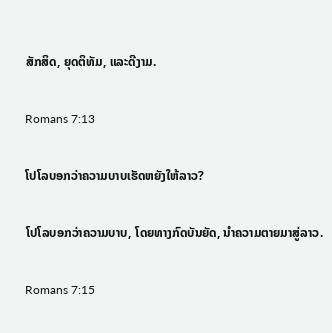ສັກສິດ, ຍຸດຕິທັມ, ແລະດີງາມ.

Romans 7:13

ໂປໂລບອກວ່າຄວາມບາບເຮັດຫຍັງໃຫ້ລາວ?

ໂປໂລບອກວ່າຄວາມບາບ, ໂດຍທາງກົດບັນຍັດ, ນຳຄວາມຕາຍມາສູ່ລາວ.

Romans 7:15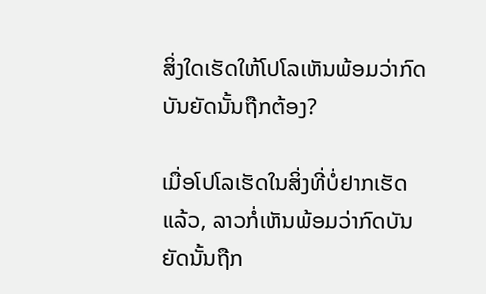ສິ່ງໃດເຮັດໃຫ້ໂປໂລເຫັນພ້ອມວ່າກົດບັນຍັດນັ້ນຖືກຕ້ອງ?

ເມື່ອໂປໂລເຮັດໃນສິ່ງທີ່ບໍ່ຢາກເຮັດແລ້ວ, ລາວກໍ່ເຫັນພ້ອມວ່າກົດບັນຍັດນັ້ນຖືກ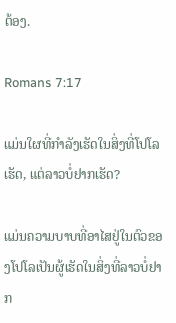ຕ້ອງ.

Romans 7:17

ແມ່ນໃຜທີ່ກຳລັງເຮັດໃນສິ່ງທີ່ໂປໂລເຮັດ, ແຕ່ລາວບໍ່ຢາກເຮັດ?

ແມ່ນຄວາມບາບທີ່ອາໄສຢູ່ໃນຕົວຂອງໂປໂລເປັນຜູ້ເຮັດໃນສິ່ງທີ່ລາວບໍ່ຢາກ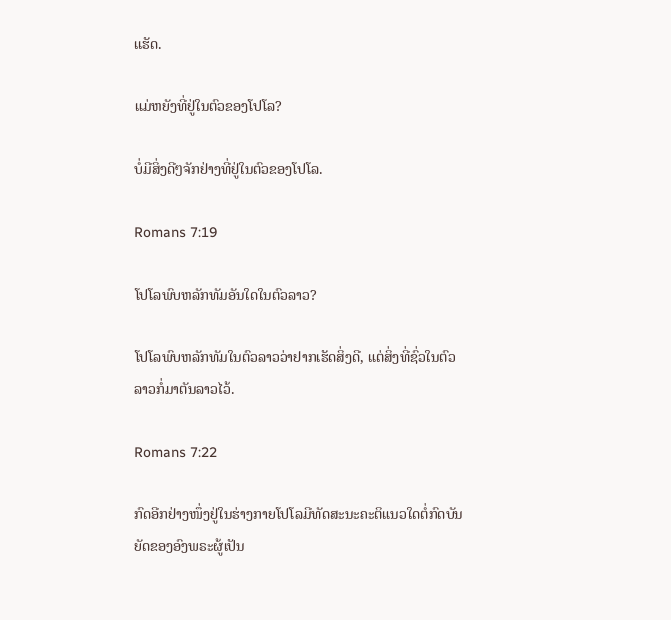ເເຮັດ.

ແມ່ຫຍັງທີ່ຢູ່ໃນຕົວຂອງໂປໂລ?

ບໍ່ມີສິ່ງດີໆຈັກຢ່າງທີ່ຢູ່ໃນຕົວຂອງໂປໂລ.

Romans 7:19

ໂປໂລພົບຫລັກທັມອັນໃດໃນຕົວລາວ?

ໂປໂລພົບຫລັກທັມໃນຕົວລາວວ່າຢາກເຮັດສິ່ງດີ, ແຕ່ສິ່ງທີ່ຊົ່ວໃນຕົວລາວກໍ່ມາຕັນລາວໄວ້.

Romans 7:22

ກົດອີກຢ່າງໜຶ່ງຢູ່ໃນຮ່າງກາຍໂປໂລມີທັດສະນະຄະຕິແນວໃດຕໍ່ກົດບັນຍັດຂອງອົງພຣະຜູ້ເປັນ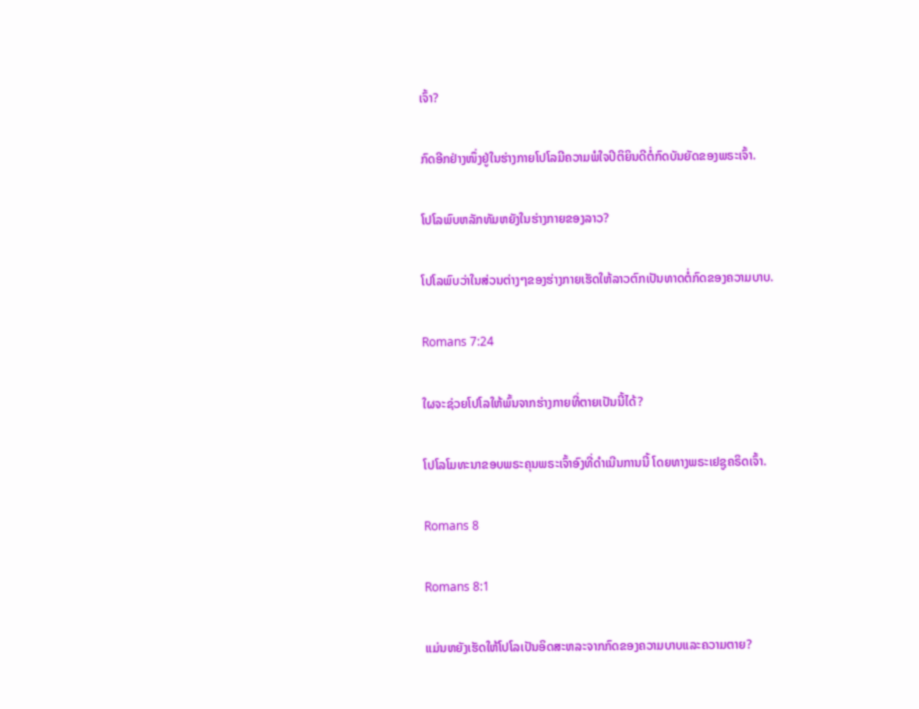ເຈົ້າ?

ກົດອີກຢ່າງໜຶ່ງຢູ່ໃນຮ່າງກາຍໂປໂລມີຄວາມພໍໃຈປິຕິຍິນດີຕໍ່ກົດບັນຍັດຂອງພຣະເຈົ້າ.

ໂປໂລພົບຫລັກທັມຫຍັງໃນຮ່າງກາຍຂອງລາວ?

ໂປໂລພົບວ່າໃນສ່ວນຕ່າງໆຂອງຮ່າງກາຍເຮັດໃຫ້ລາວຕົກເປັນທາດຕໍ່ກົດຂອງຄວາມບາບ.

Romans 7:24

ໃຜຈະຊ່ວຍໂປໂລໃຫ້ພົ້ນຈາກຮ່າງກາຍທີ່ຕາຍເປັນນີ້ໄດ້?

ໂປໂລໂມທະນາຂອບພຣະຄຸນພຣະເຈົ້າອົງທີ່ດຳເນີນການນີ້ ໂດຍທາງພຣະເຢຊູຄຣິດເຈົ້າ.

Romans 8

Romans 8:1

ແມ່ນຫຍັງເຮັດໃຫ້ໂປໂລເປັນອິດສະຫລະຈາກກົດຂອງຄວາມບາບແລະຄວາມຕາຍ?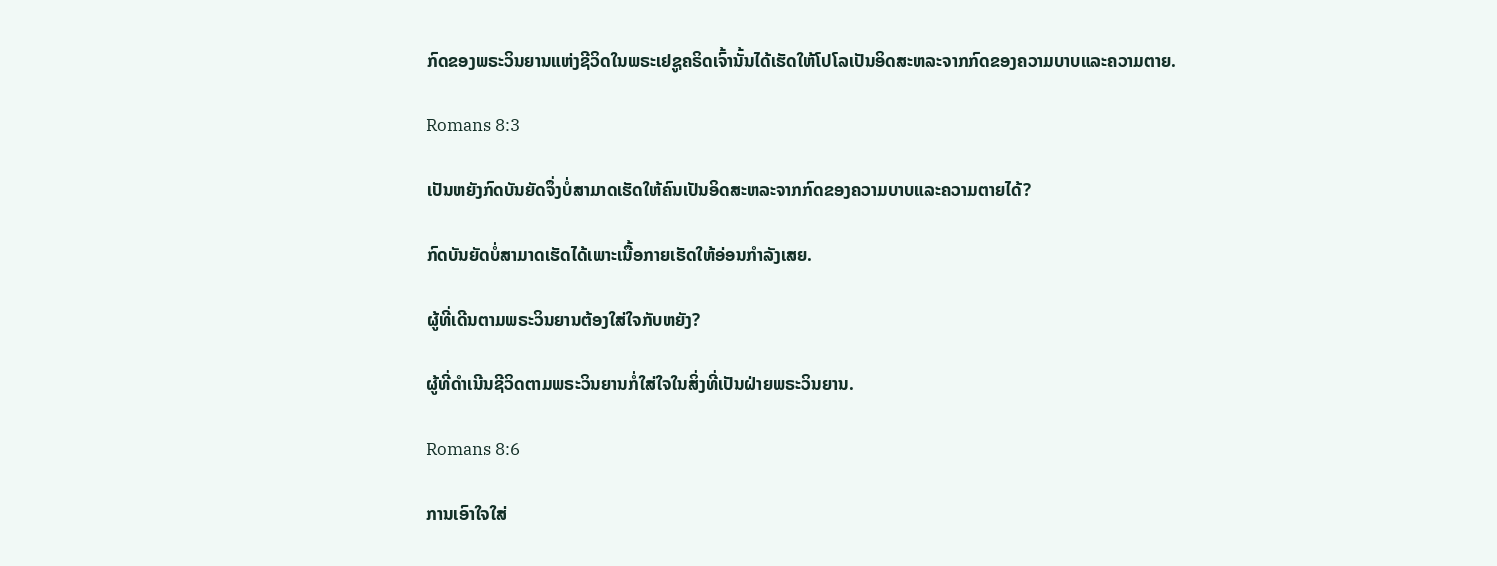ກົດຂອງພຣະວິນຍານແຫ່ງຊີວິດໃນພຣະເຢຊູຄຣິດເຈົ້ານັ້ນໄດ້ເຮັດໃຫ້ໂປໂລເປັນອິດສະຫລະຈາກກົດຂອງຄວາມບາບແລະຄວາມຕາຍ.

Romans 8:3

ເປັນຫຍັງກົດບັນຍັດຈຶ່ງບໍ່ສາມາດເຮັດໃຫ້ຄົນເປັນອິດສະຫລະຈາກກົດຂອງຄວາມບາບແລະຄວາມຕາຍໄດ້?

ກົດບັນຍັດບໍ່ສາມາດເຮັດໄດ້ເພາະເນື້ອກາຍເຮັດໃຫ້ອ່ອນກຳລັງເສຍ.

ຜູ້ທີ່ເດີນຕາມພຣະວິນຍານຕ້ອງໃສ່ໃຈກັບຫຍັງ?

ຜູ້ທີ່ດຳເນີນຊີວິດຕາມພຣະວິນຍານກໍ່ໃສ່ໃຈໃນສິ່ງທີ່ເປັນຝ່າຍພຣະວິນຍານ.

Romans 8:6

ການເອົາໃຈໃສ່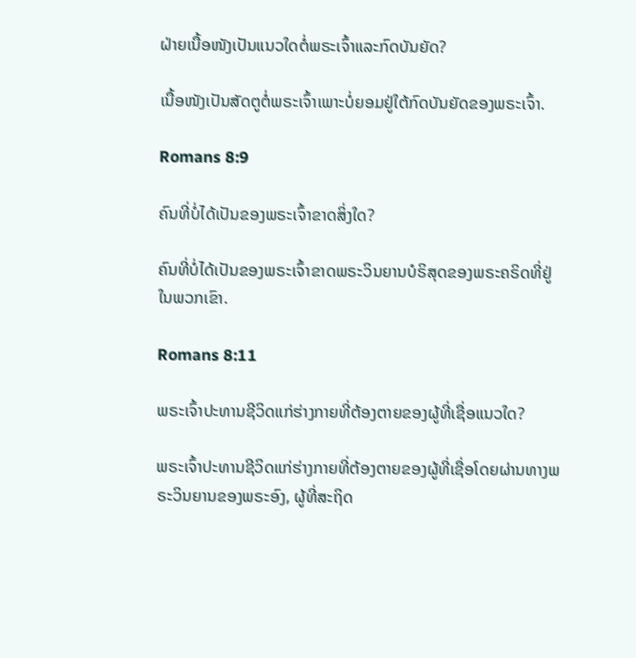ຝ່າຍເນື້ອໜັງເປັນແນວໃດຕໍ່ພຣະເຈົ້າແລະກົດບັນຍັດ?

ເນື້ອໜັງເປັນສັດຕູຕໍ່ພຣະເຈົ້າເພາະບໍ່ຍອມຢູ່ໃຕ້ກົດບັນຍັດຂອງພຣະເຈົ້າ.

Romans 8:9

ຄົນທີ່ບໍ່ໄດ້ເປັນຂອງພຣະເຈົ້າຂາດສິ່ງໃດ?

ຄົນທີ່ບໍ່ໄດ້ເປັນຂອງພຣະເຈົ້າຂາດພຣະວິນຍານບໍຣິສຸດຂອງພຣະຄຣິດທີ່ຢູ່ໃນພວກເຂົາ.

Romans 8:11

ພຣະເຈົ້າປະທານຊີວິດແກ່ຮ່າງກາຍທີ່ຕ້ອງຕາຍຂອງຜູ້ທີ່ເຊື່ອແນວໃດ?

ພຣະເຈົ້າປະທານຊີວິດແກ່ຮ່າງກາຍທີ່ຕ້ອງຕາຍຂອງຜູ້ທີ່ເຊື່ອໂດຍຜ່ານທາງພຣະວິນຍານຂອງພຣະອົງ, ຜູ້ທີ່ສະຖິດ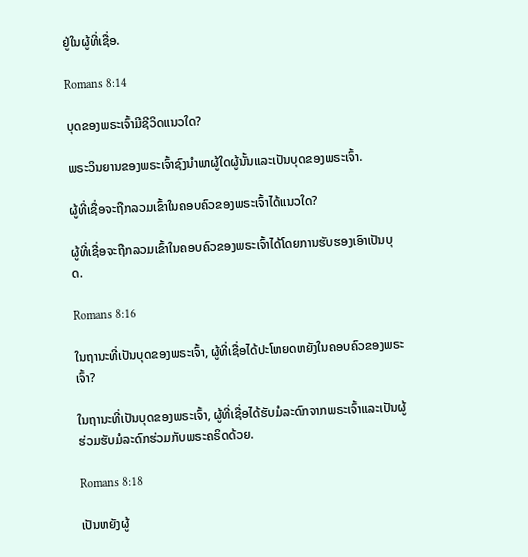ຢູ່ໃນຜູ້ທີ່ເຊື່ອ.

Romans 8:14

ບຸດຂອງພຣະເຈົ້າມີຊີວິດແນວໃດ?

ພຣະວິນຍານຂອງພຣະເຈົ້າຊົງນຳພາຜູ້ໃດຜູ້ນັ້ນແລະເປັນບຸດຂອງພຣະເຈົ້າ.

ຜູ້ທີ່ເຊື່ອຈະຖືກລວມເຂົ້າໃນຄອບຄົວຂອງພຣະເຈົ້າໄດ້ແນວໃດ?

ຜູ້ທີ່ເຊື່ອຈະຖືກລວມເຂົ້າໃນຄອບຄົວຂອງພຣະເຈົ້າໄດ້ໂດຍການຮັບຮອງເອົາເປັນບຸດ.

Romans 8:16

ໃນຖານະທີ່ເປັນບຸດຂອງພຣະເຈົ້າ, ຜູ້ທີ່ເຊື່ອໄດ້ປະໂຫຍດຫຍັງໃນຄອບຄົວຂອງພຣະເຈົ້າ?

ໃນຖານະທີ່ເປັນບຸດຂອງພຣະເຈົ້າ, ຜູ້ທີ່ເຊື່ອໄດ້ຮັບມໍລະດົກຈາກພຣະເຈົ້າແລະເປັນຜູ້ຮ່ວມຮັບມໍລະດົກຮ່ວມກັບພຣະຄຣິດດ້ວຍ.

Romans 8:18

ເປັນຫຍັງຜູ້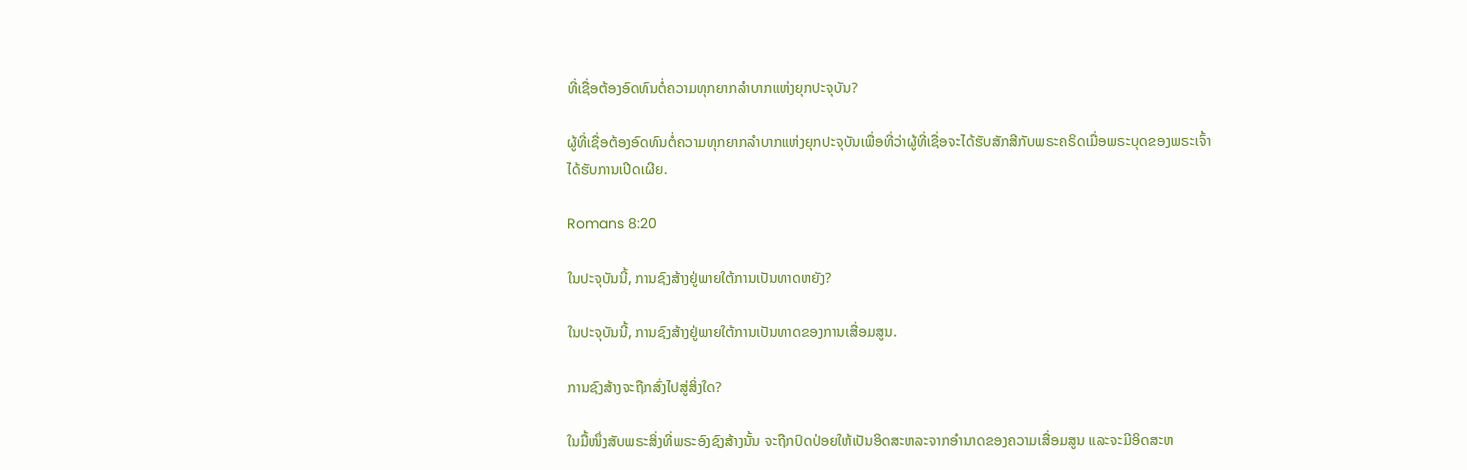ທີ່ເຊື່ອຕ້ອງອົດທົນຕໍ່ຄວາມທຸກຍາກລຳບາກແຫ່ງຍຸກປະຈຸບັນ?

ຜູ້ທີ່ເຊື່ອຕ້ອງອົດທົນຕໍ່ຄວາມທຸກຍາກລຳບາກແຫ່ງຍຸກປະຈຸບັນເພື່ອທີ່ວ່າຜູ້ທີ່ເຊື່ອຈະໄດ້ຮັບສັກສີກັບພຣະຄຣິດເມື່ອພຣະບຸດຂອງພຣະເຈົ້າໄດ້ຮັບການເປີດເຜີຍ.

Romans 8:20

ໃນປະຈຸບັນນີ້, ການຊົງສ້າງຢູ່ພາຍໃຕ້ການເປັນທາດຫຍັງ?

ໃນປະຈຸບັນນີ້, ການຊົງສ້າງຢູ່ພາຍໃຕ້ການເປັນທາດຂອງການເສື່ອມສູນ.

ການຊົງສ້າງຈະຖືກສົ່ງໄປສູ່ສິ່ງໃດ?

ໃນມື້ໜຶ່ງສັບພຣະສິ່ງທີ່ພຣະອົງຊົງສ້າງນັ້ນ ຈະຖືກປົດປ່ອຍໃຫ້ເປັນອິດສະຫລະຈາກອຳນາດຂອງຄວາມເສື່ອມສູນ ແລະຈະມີອິດສະຫ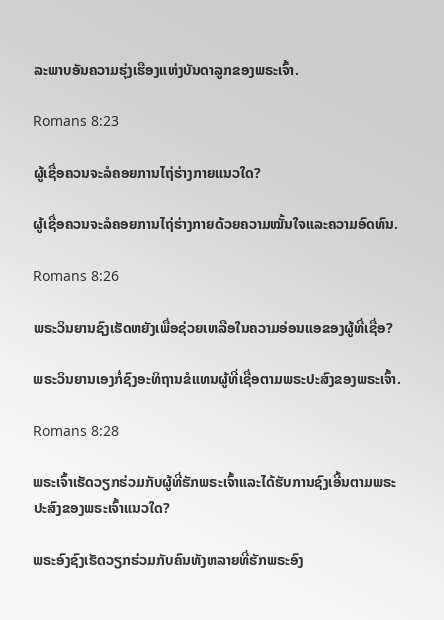ລະພາບອັນຄວາມຮຸ່ງເຮືອງແຫ່ງບັນດາລູກຂອງພຣະເຈົ້າ.

Romans 8:23

ຜູ້ເຊື່ອຄວນຈະລໍຄອຍການໄຖ່ຮ່າງກາຍແນວໃດ?

ຜູ້ເຊື່ອຄວນຈະລໍຄອຍການໄຖ່ຮ່າງກາຍດ້ວຍຄວາມໝັ້ນໃຈແລະຄວາມອົດທົນ.

Romans 8:26

ພຣະວິນຍານຊົງເຮັດຫຍັງເພື່ອຊ່ວຍເຫລືອໃນຄວາມອ່ອນແອຂອງຜູ້ທີ່ເຊື່ອ?

ພຣະວິນຍານເອງກໍ່ຊົງອະທິຖານຂໍແທນຜູ້ທີ່ເຊື່ອຕາມພຣະປະສົງຂອງພຣະເຈົ້າ.

Romans 8:28

ພຣະເຈົ້າເຮັດວຽກຮ່ວມກັບຜູ້ທີ່ຮັກພຣະເຈົ້າແລະໄດ້ຮັບການຊົງເອີ້ນຕາມພຣະປະສົງຂອງພຣະເຈົ້າແນວໃດ?

ພຣະອົງຊົງເຮັດວຽກຮ່ວມກັບຄົນທັງຫລາຍທີ່ຮັກພຣະອົງ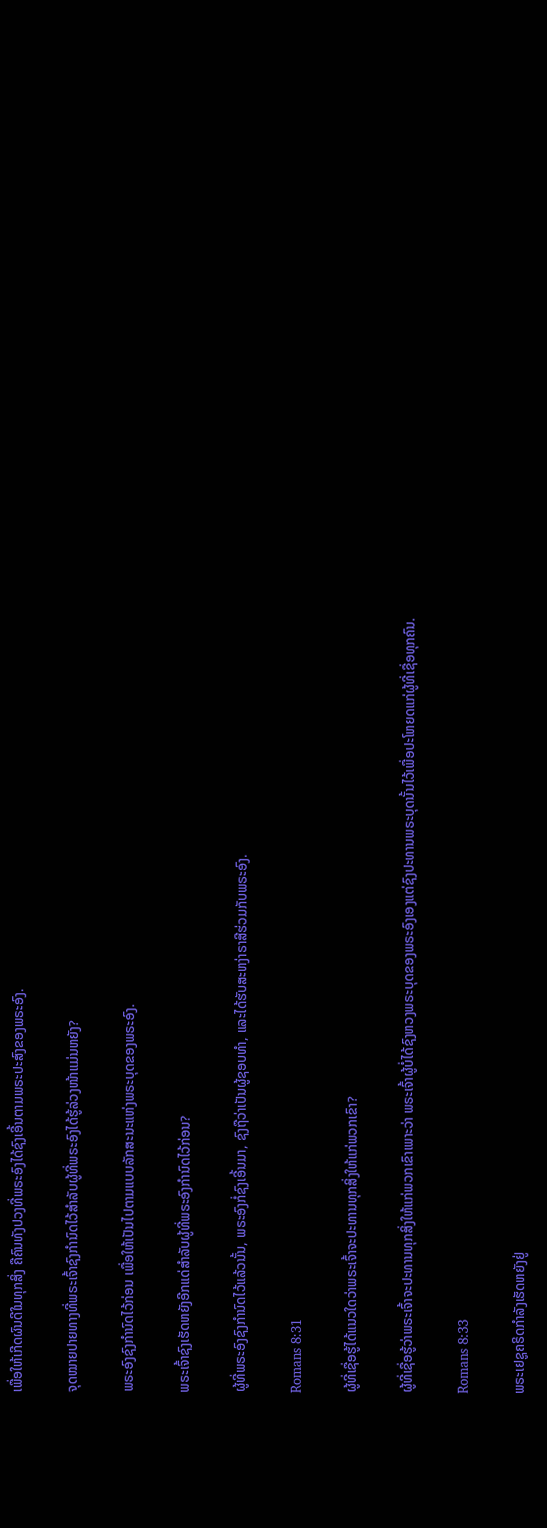ເພື່ອໃຫ້ເກີດຜົນດີໃນທຸກສິ່ງ ຄືຄົນທັງປວງທີ່ພຣະອົງໄດ້ຊົງເອີ້ນຕາມພຣະປະສົງຂອງພຣະອົງ.

ຈຸດໝາຍປາຍທາງທີ່ພຣະເຈົ້າຊົງກຳນົດໄວ້ສຳລັບຜູ້ທີ່ພຣະອົງໄດ້ຮູ້ລ່ວງໜ້າແມ່ນຫຍັງ?

ພຣະອົງຊົງກຳນົດໄວ້ກ່ອນ ເພື່ອໃຫ້ເປັນໄປຕາມແບບລັກສະນະແຫ່ງພຣະບຸດຂອງພຣະອົງ.

ພຣະເຈົ້າຊົງເຮັດຫຍັງອີກແດ່ສຳລັບຜູ້ທີ່ພຣະອົງກຳນົດໄວ້ກ່ອນ?

ຜູ້ທີ່ພຣະອົງຊົງກຳນົດໄວ້ແລ້ວນັ້ນ, ພຣະອົງກໍ່ຊົງເອີ້ນມາ, ຊົງຖືວ່າເປັນຜູ້ຊອບທຳ, ແລະໄດ້ຮັບສະຫງ່າຣາສີຮ່ວມກັບພຣະອົງ.

Romans 8:31

ຜູ້ທີ່ເຊື່ອຮູ້ໄດ້ແນວໃດວ່າພຣະເຈົ້າຈະປະທານທຸກສິ່ງໃຫ້ແກ່ພວກເຂົາ?

ຜູ້ທີ່ເຊື່ອຮູ້ວ່າພຣະເຈົ້າຈະປະທານທຸກສິ່ງໃຫ້ແກ່ພວກເຂົາເພາະວ່າ ພຣະເຈົ້າຜູ້ບໍ່ໄດ້ຊົງຫວງພຣະບຸດຂອງພຣະອົງເອງແຕ່ຊົງປະທານພຣະບຸດນັ້ນໄວ້ເພື່ອປະໂຫຍດແກ່ຜູ້ທີ່ເຊື່ອທຸກຄົນ.

Romans 8:33

ພຣະເຢຊູຄຣິດກຳລັງເຮັດຫຍັງຢູ່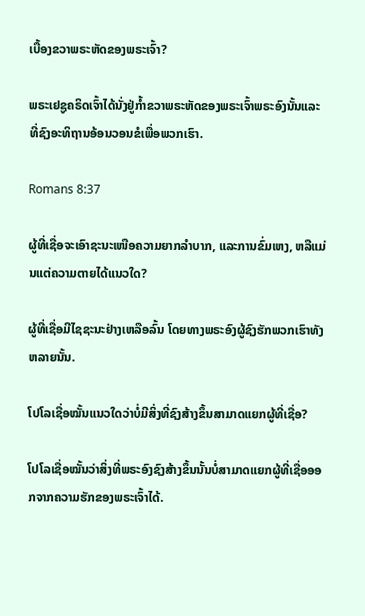ເບື້ອງຂວາພຣະຫັດຂອງພຣະເຈົ້າ?

ພຣະເຢຊູຄຣິດເຈົ້າໄດ້ນັ່ງຢູ່ກ້ຳຂວາພຣະຫັດຂອງພຣະເຈົ້າພຣະອົງນັ້ນແລະທີ່ຊົງອະທິຖານອ້ອນວອນຂໍເພື່ອພວກເຮົາ.

Romans 8:37

ຜູ້ທີ່ເຊື່ອຈະເອົາຊະນະເໜືອຄວາມຍາກລຳບາກ, ແລະການຂົ່ມເຫງ, ຫລືແມ່ນແຕ່ຄວາມຕາຍໄດ້ແນວໃດ?

ຜູ້ທີ່ເຊື່ອມີໄຊຊະນະຢ່າງເຫລືອລົ້ນ ໂດຍທາງພຣະອົງຜູ້ຊົງຮັກພວກເຮົາທັງຫລາຍນັ້ນ.

ໂປໂລເຊື່ອໝັ້ນແນວໃດວ່າບໍ່ມີສິ່ງທີ່ຊົງສ້າງຂຶ້ນສາມາດແຍກຜູ້ທີ່ເຊື່ອ?

ໂປໂລເຊື່ອໝັ້ນວ່າສິ່ງທີ່ພຣະອົງຊົງສ້າງຂຶ້ນນັ້ນບໍ່ສາມາດແຍກຜູ້ທີ່ເຊື່ອອອກຈາກຄວາມຮັກຂອງພຣະເຈົ້າໄດ້.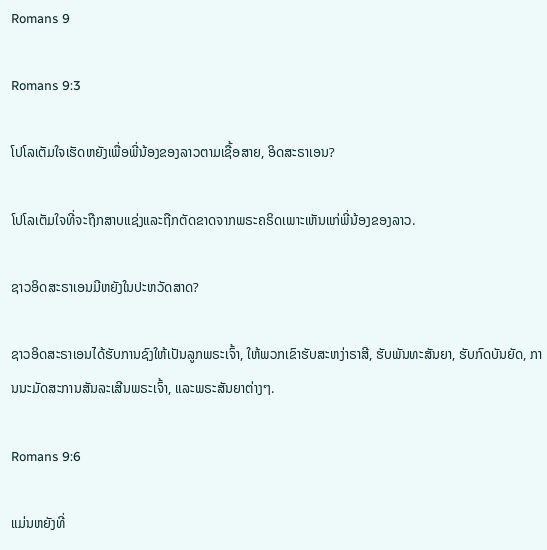Romans 9

Romans 9:3

ໂປໂລເຕັມໃຈເຮັດຫຍັງເພື່ອພີ່ນ້ອງຂອງລາວຕາມເຊື້ອສາຍ, ອິດສະຣາເອນ?

ໂປໂລເຕັມໃຈທີ່ຈະຖືກສາບແຊ່ງແລະຖືກຕັດຂາດຈາກພຣະຄຣິດເພາະເຫັນແກ່ພີ່ນ້ອງຂອງລາວ.

ຊາວອິດສະຣາເອນມີຫຍັງໃນປະຫວັດສາດ?

ຊາວອິດສະຣາເອນໄດ້ຮັບການຊົງໃຫ້ເປັນລູກພຣະເຈົ້າ, ໃຫ້ພວກເຂົາຮັບສະຫງ່າຣາສີ, ຮັບພັນທະສັນຍາ, ຮັບກົດບັນຍັດ, ການນະມັດສະການສັນລະເສີນພຣະເຈົ້າ, ແລະພຣະສັນຍາຕ່າງໆ.

Romans 9:6

ແມ່ນຫຍັງທີ່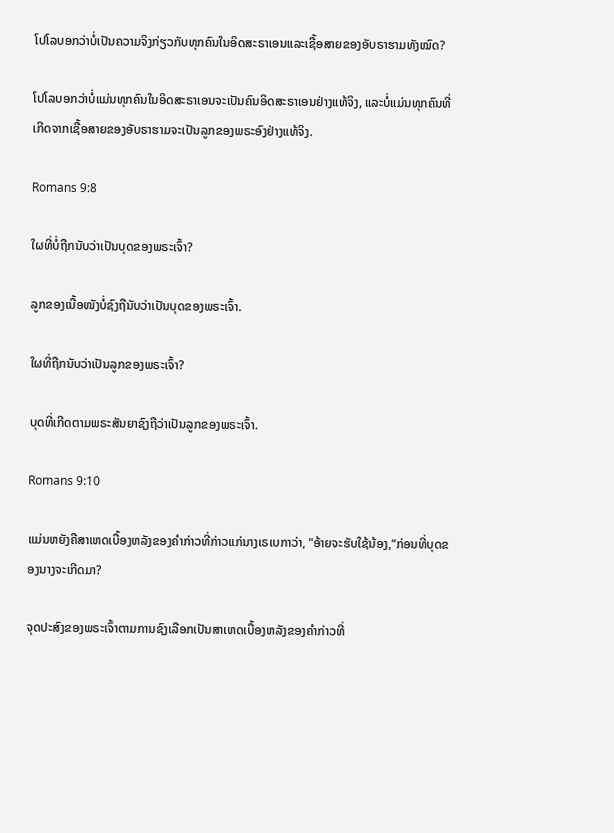ໂປໂລບອກວ່າບໍ່ເປັນຄວາມຈິງກ່ຽວກັບທຸກຄົນໃນອິດສະຣາເອນແລະເຊື້ອສາຍຂອງອັບຣາຮາມທັງໝົດ?

ໂປໂລບອກວ່າບໍ່ແມ່ນທຸກຄົນໃນອິດສະຣາເອນຈະເປັນຄົນອິດສະຣາເອນຢ່າງແທ້ຈິງ, ແລະບໍ່ແມ່ນທຸກຄົນທີ່ເກີດຈາກເຊື້ອສາຍຂອງອັບຣາຮາມຈະເປັນລູກຂອງພຣະອົງຢ່າງແທ້ຈິງ.

Romans 9:8

ໃຜທີ່ບໍ່ຖືກນັບວ່າເປັນບຸດຂອງພຣະເຈົ້າ?

ລູກຂອງເນື້ອໜັງບໍ່ຊົງຖືນັບວ່າເປັນບຸດຂອງພຣະເຈົ້າ.

ໃຜທີ່ຖືກນັບວ່າເປັນລູກຂອງພຣະເຈົ້າ?

ບຸດທີ່ເກີດຕາມພຣະສັນຍາຊົງຖືວ່າເປັນລູກຂອງພຣະເຈົ້າ.

Romans 9:10

ແມ່ນຫຍັງຄືສາເຫດເບື້ອງຫລັງຂອງຄຳກ່າວທີ່ກ່າວແກ່ນາງເຣເບກາວ່າ, "ອ້າຍຈະຮັບໃຊ້ນ້ອງ,“ກ່ອນທີ່ບຸດຂອງນາງຈະເກີດມາ?

ຈຸດປະສົງຂອງພຣະເຈົ້າຕາມການຊົງເລືອກເປັນສາເຫດເບື້ອງຫລັງຂອງຄຳກ່າວທີ່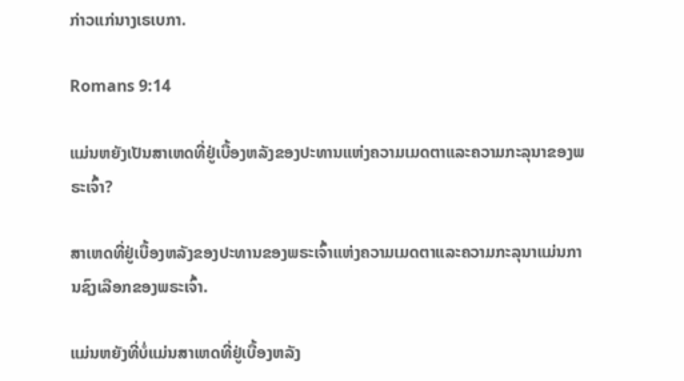ກ່າວແກ່ນາງເຣເບກາ.

Romans 9:14

ແມ່ນຫຍັງເປັນສາເຫດທີ່ຢູ່ເບື້ອງຫລັງຂອງປະທານແຫ່ງຄວາມເມດຕາແລະຄວາມກະລຸນາຂອງພຣະເຈົ້າ?

ສາເຫດທີ່ຢູ່ເບື້ອງຫລັງຂອງປະທານຂອງພຣະເຈົ້າແຫ່ງຄວາມເມດຕາແລະຄວາມກະລຸນາແມ່ນການຊົງເລືອກຂອງພຣະເຈົ້າ.

ແມ່ນຫຍັງທີ່ບໍ່ແມ່ນສາເຫດທີ່ຢູ່ເບື້ອງຫລັງ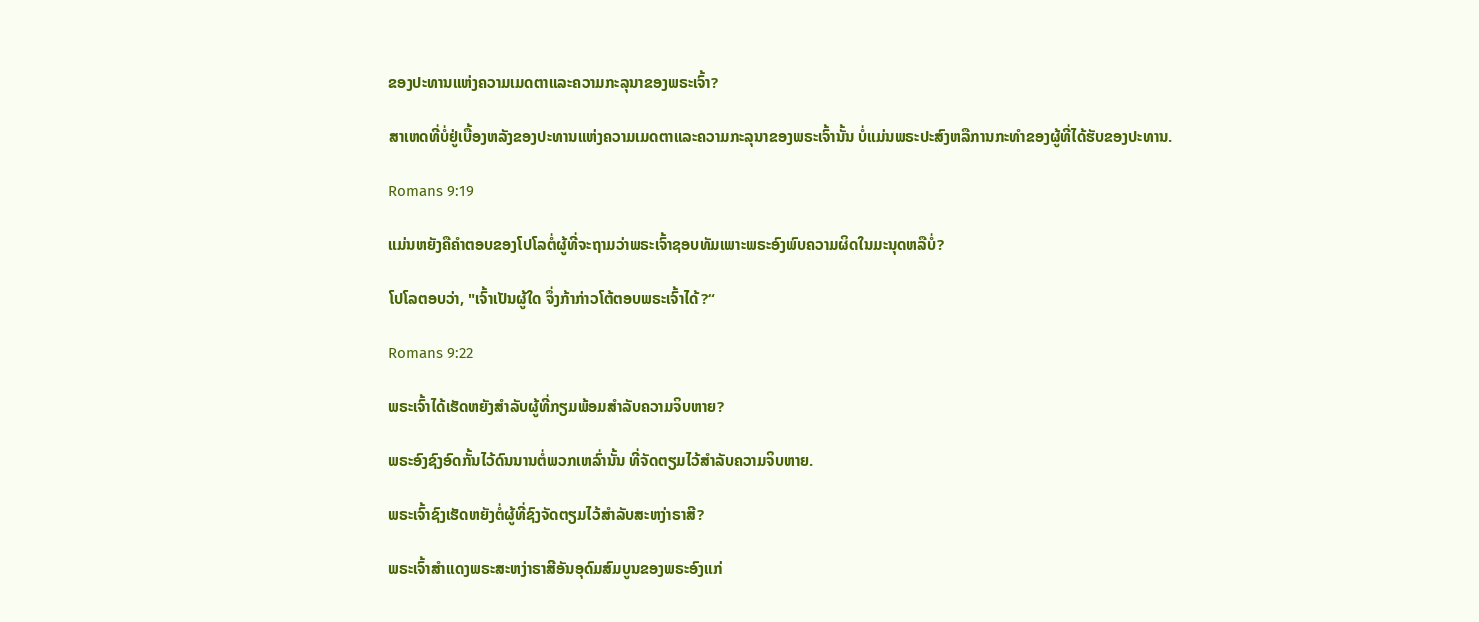ຂອງປະທານແຫ່ງຄວາມເມດຕາແລະຄວາມກະລຸນາຂອງພຣະເຈົ້າ?

ສາເຫດທີ່ບໍ່ຢູ່ເບື້ອງຫລັງຂອງປະທານແຫ່ງຄວາມເມດຕາແລະຄວາມກະລຸນາຂອງພຣະເຈົ້ານັ້ນ ບໍ່ແມ່ນພຣະປະສົງຫລືການກະທຳຂອງຜູ້ທີ່ໄດ້ຮັບຂອງປະທານ.

Romans 9:19

ແມ່ນຫຍັງຄືຄຳຕອບຂອງໂປໂລຕໍ່ຜູ້ທີ່ຈະຖາມວ່າພຣະເຈົ້າຊອບທັມເພາະພຣະອົງພົບຄວາມຜິດໃນມະນຸດຫລືບໍ່?

ໂປໂລຕອບວ່າ, "ເຈົ້າເປັນຜູ້ໃດ ຈຶ່ງກ້າກ່າວໂຕ້ຕອບພຣະເຈົ້າໄດ້?“

Romans 9:22

ພຣະເຈົ້າໄດ້ເຮັດຫຍັງສຳລັບຜູ້ທີ່ກຽມພ້ອມສຳລັບຄວາມຈິບຫາຍ?

ພຣະອົງຊົງອົດກັ້ນໄວ້ດົນນານຕໍ່ພວກເຫລົ່ານັ້ນ ທີ່ຈັດຕຽມໄວ້ສຳລັບຄວາມຈິບຫາຍ.

ພຣະເຈົ້າຊົງເຮັດຫຍັງຕໍ່ຜູ້ທີ່ຊົງຈັດຕຽມໄວ້ສຳລັບສະຫງ່າຣາສີ?

ພຣະເຈົ້າສຳແດງພຣະສະຫງ່າຣາສີອັນອຸດົມສົມບູນຂອງພຣະອົງແກ່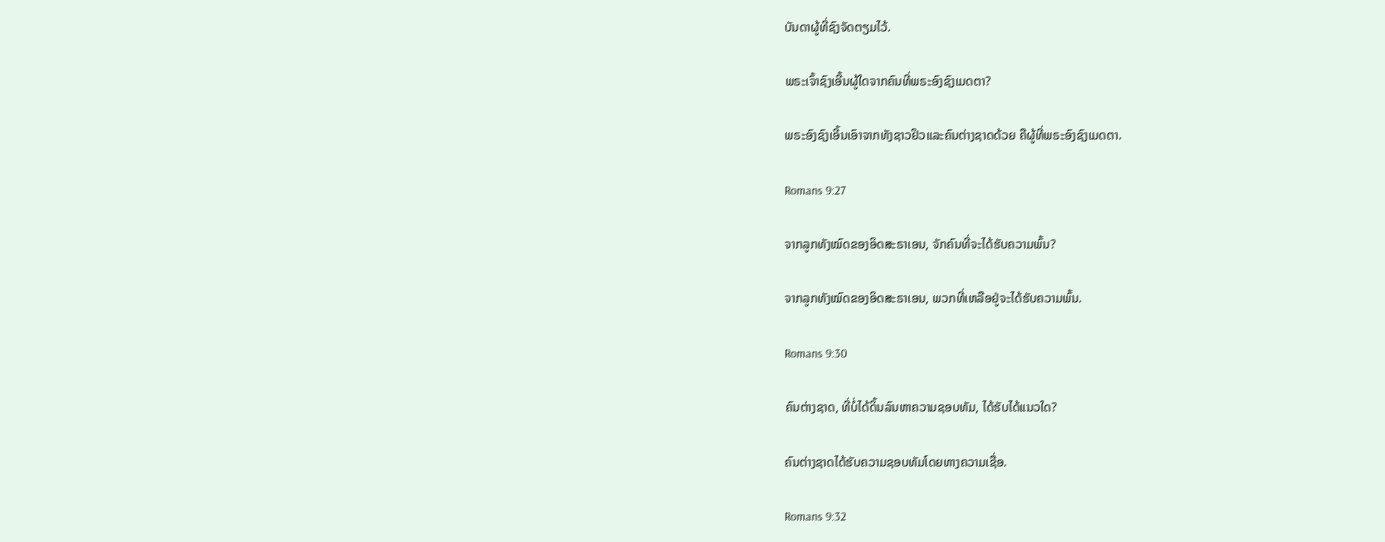ບັນດາຜູ້ທີ່ຊົງຈັດຕຽມໄວ້.

ພຣະເຈົ້າຊົງເອີ້ນຜູ້ໃດຈາກຄົນທີ່ພຣະອົງຊົງເມດຕາ?

ພຣະອົງຊົງເອີ້ນເອົາຈາກທັງຊາວຢິວແລະຄົນຕ່າງຊາດດ້ວຍ ຄືຜູ້ທີ່ພຣະອົງຊົງເມດຕາ.

Romans 9:27

ຈາກລູກທັງໝົດຂອງອິດສະຣາເອນ, ຈັກຄົນທີ່ຈະໄດ້ຮັບຄວາມພົ້ນ?

ຈາກລູກທັງໝົດຂອງອິດສະຣາເອນ, ພວກທີ່ເຫລືອຢູ່ຈະໄດ້ຮັບຄວາມພົ້ນ.

Romans 9:30

ຄົນຕ່າງຊາດ, ທີ່ບໍ່ໄດ້ດິ້ນລົນຫາຄວາມຊອບທັມ, ໄດ້ຮັບໄດ້ແນວໃດ?

ຄົນຕ່າງຊາດໄດ້ຮັບຄວາມຊອບທັມໂດຍທາງຄວາມເຊື່ອ.

Romans 9:32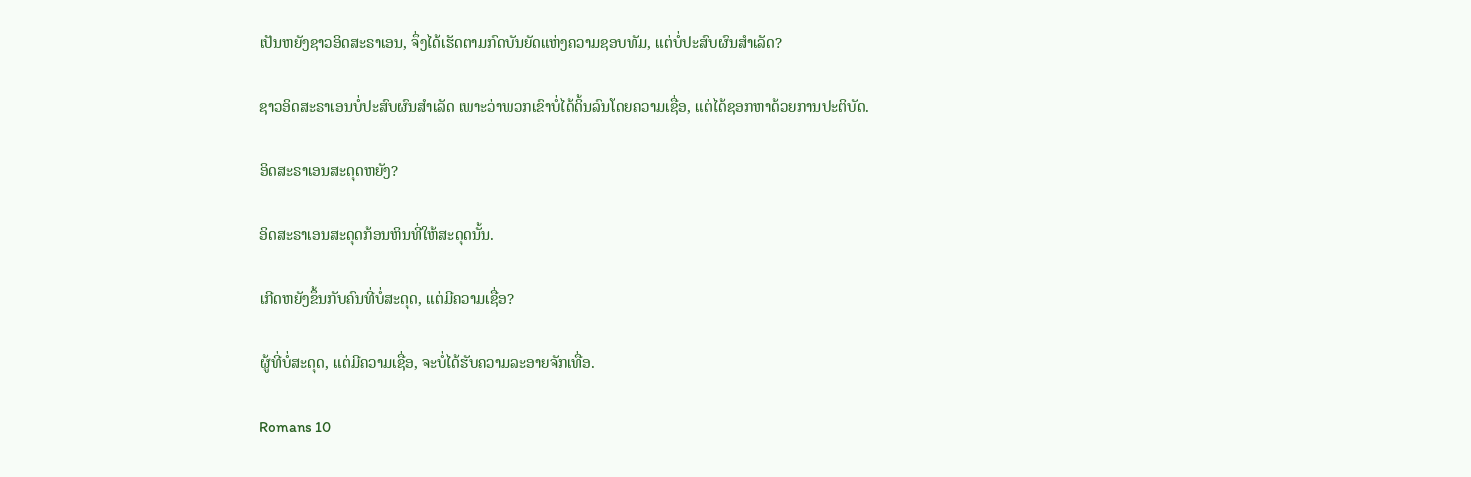ເປັນຫຍັງຊາວອິດສະຣາເອນ, ຈຶ່ງໄດ້ເຮັດຕາມກົດບັນຍັດແຫ່ງຄວາມຊອບທັມ, ແຕ່ບໍ່ປະສົບຜົນສຳເລັດ?

ຊາວອິດສະຣາເອນບໍ່ປະສົບຜົນສຳເລັດ ເພາະວ່າພວກເຂົາບໍ່ໄດ້ດິ້ນລົນໂດຍຄວາມເຊື່ອ, ແຕ່ໄດ້ຊອກຫາດ້ວຍການປະຕິບັດ.

ອິດສະຣາເອນສະດຸດຫຍັງ?

ອິດສະຣາເອນສະດຸດກ້ອນຫິນທີ່ໃຫ້ສະດຸດນັ້ນ.

ເກີດຫຍັງຂຶ້ນກັບຄົນທີ່ບໍ່ສະດຸດ, ແຕ່ມີຄວາມເຊື່ອ?

ຜູ້ທີ່ບໍ່ສະດຸດ, ແຕ່ມີຄວາມເຊື່ອ, ຈະບໍ່ໄດ້ຮັບຄວາມລະອາຍຈັກເທື່ອ.

Romans 10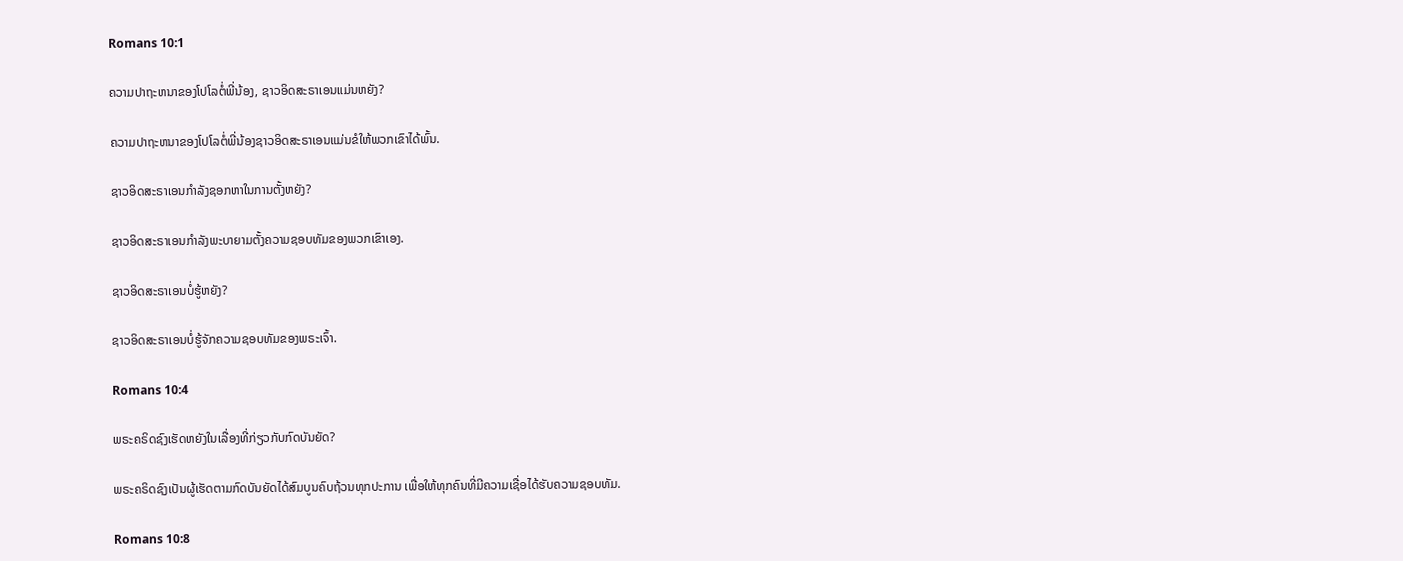Romans 10:1

ຄວາມປາຖະຫນາຂອງໂປໂລຕໍ່ພີ່ນ້ອງ, ຊາວອິດສະຣາເອນແມ່ນຫຍັງ?

ຄວາມປາຖະຫນາຂອງໂປໂລຕໍ່ພີ່ນ້ອງຊາວອິດສະຣາເອນແມ່ນຂໍໃຫ້ພວກເຂົາໄດ້ພົ້ນ.

ຊາວອິດສະຣາເອນກຳລັງຊອກຫາໃນການຕັ້ງຫຍັງ?

ຊາວອິດສະຣາເອນກຳລັງພະບາຍາມຕັ້ງຄວາມຊອບທັມຂອງພວກເຂົາເອງ.

ຊາວອິດສະຣາເອນບໍ່ຮູ້ຫຍັງ?

ຊາວອິດສະຣາເອນບໍ່ຮູ້ຈັກຄວາມຊອບທັມຂອງພຣະເຈົ້າ.

Romans 10:4

ພຣະຄຣິດຊົງເຮັດຫຍັງໃນເລື່ອງທີ່ກ່ຽວກັບກົດບັນຍັດ?

ພຣະຄຣິດຊົງເປັນຜູ້ເຮັດຕາມກົດບັນຍັດໄດ້ສົມບູນຄົບຖ້ວນທຸກປະການ ເພື່ອໃຫ້ທຸກຄົນທີ່ມີຄວາມເຊື່ອໄດ້ຮັບຄວາມຊອບທັມ.

Romans 10:8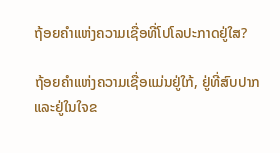ຖ້ອຍຄຳແຫ່ງຄວາມເຊື່ອທີ່ໂປໂລປະກາດຢູ່ໃສ?

ຖ້ອຍຄຳແຫ່ງຄວາມເຊື່ອແມ່ນຢູ່ໃກ້, ຢູ່ທີ່ສົບປາກ ແລະຢູ່ໃນໃຈຂ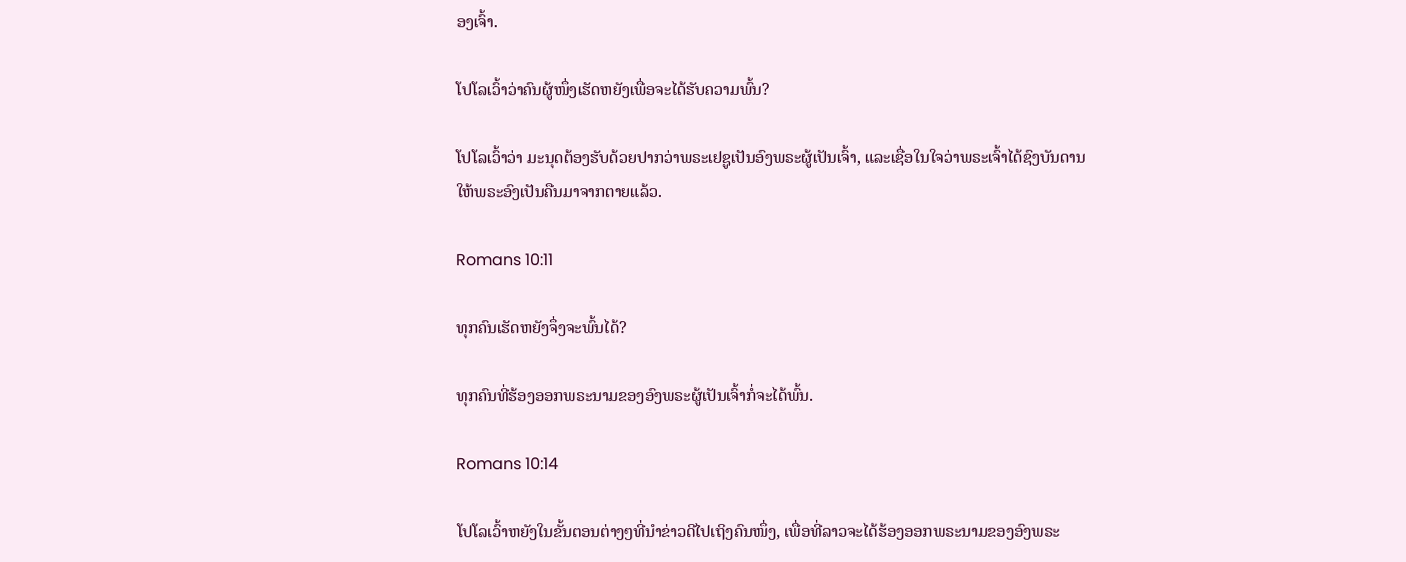ອງເຈົ້າ.

ໂປໂລເວົ້າວ່າຄົນຜູ້ໜຶ່ງເຮັດຫຍັງເພື່ອຈະໄດ້ຮັບຄວາມພົ້ນ?

ໂປໂລເວົ້າວ່າ ມະນຸດຕ້ອງຮັບດ້ວຍປາກວ່າພຣະເຢຊູເປັນອົງພຣະຜູ້ເປັນເຈົ້າ, ແລະເຊື່ອໃນໃຈວ່າພຣະເຈົ້າໄດ້ຊົງບັນດານໃຫ້ພຣະອົງເປັນຄືນມາຈາກຕາຍແລ້ວ.

Romans 10:11

ທຸກຄົນເຮັດຫຍັງຈຶ່ງຈະພົ້ນໄດ້?

ທຸກຄົນທີ່ຮ້ອງອອກພຣະນາມຂອງອົງພຣະຜູ້ເປັນເຈົ້າກໍ່ຈະໄດ້ພົ້ນ.

Romans 10:14

ໂປໂລເວົ້າຫຍັງໃນຂັ້ນຕອນຕ່າງໆທີ່ນຳຂ່າວດີໄປເຖິງຄົນໜຶ່ງ, ເພື່ອທີ່ລາວຈະໄດ້ຮ້ອງອອກພຣະນາມຂອງອົງພຣະ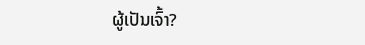ຜູ້ເປັນເຈົ້າ?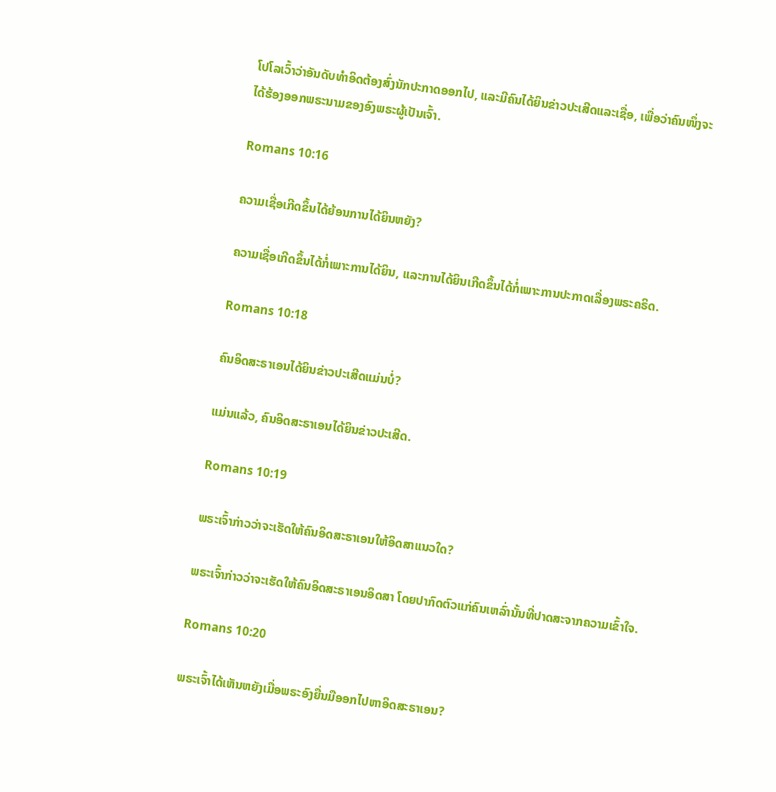ໂປໂລເວົ້າວ່າອັນດັບທຳອິດຕ້ອງສົ່ງນັກປະກາດອອກໄປ, ແລະມີຄົນໄດ້ຍິນຂ່າວປະເສີດແລະເຊື່ອ, ເພື່ອວ່າຄົນໜຶ່ງຈະໄດ້ຮ້ອງອອກພຣະນາມຂອງອົງພຣະຜູ້ເປັນເຈົ້າ.

Romans 10:16

ຄວາມເຊື່ອເກີດຂຶ້ນໄດ້ຍ້ອນການໄດ້ຍິນຫຍັງ?

ຄວາມເຊື່ອເກີດຂຶ້ນໄດ້ກໍ່ເພາະການໄດ້ຍິນ, ແລະການໄດ້ຍິນເກີດຂຶ້ນໄດ້ກໍ່ເພາະການປະກາດເລື່ອງພຣະຄຣິດ.

Romans 10:18

ຄົນອິດສະຣາເອນໄດ້ຍິນຂ່າວປະເສີດແມ່ນບໍ່?

ແມ່ນແລ້ວ, ຄົນອິດສະຣາເອນໄດ້ຍິນຂ່າວປະເສີດ.

Romans 10:19

ພຣະເຈົ້າກ່າວວ່າຈະເຮັດໃຫ້ຄົນອິດສະຣາເອນໃຫ້ອິດສາແນວໃດ?

ພຣະເຈົ້າກ່າວວ່າຈະເຮັດໃຫ້ຄົນອິດສະຣາເອນອິດສາ ໂດຍປາກົດຕົວແກ່ຄົນເຫລົ່ານັ້ນທີ່ປາດສະຈາກຄວາມເຂົ້າໃຈ.

Romans 10:20

ພຣະເຈົ້າໄດ້ເຫັນຫຍັງເມື່ອພຣະອົງຍື່ນມືອອກໄປຫາອິດສະຣາເອນ?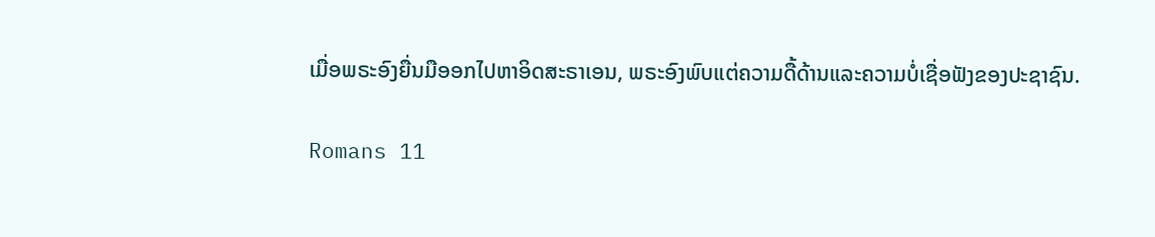ເມື່ອພຣະອົງຍື່ນມືອອກໄປຫາອິດສະຣາເອນ, ພຣະອົງພົບແຕ່ຄວາມດື້ດ້ານແລະຄວາມບໍ່ເຊື່ອຟັງຂອງປະຊາຊົນ.

Romans 11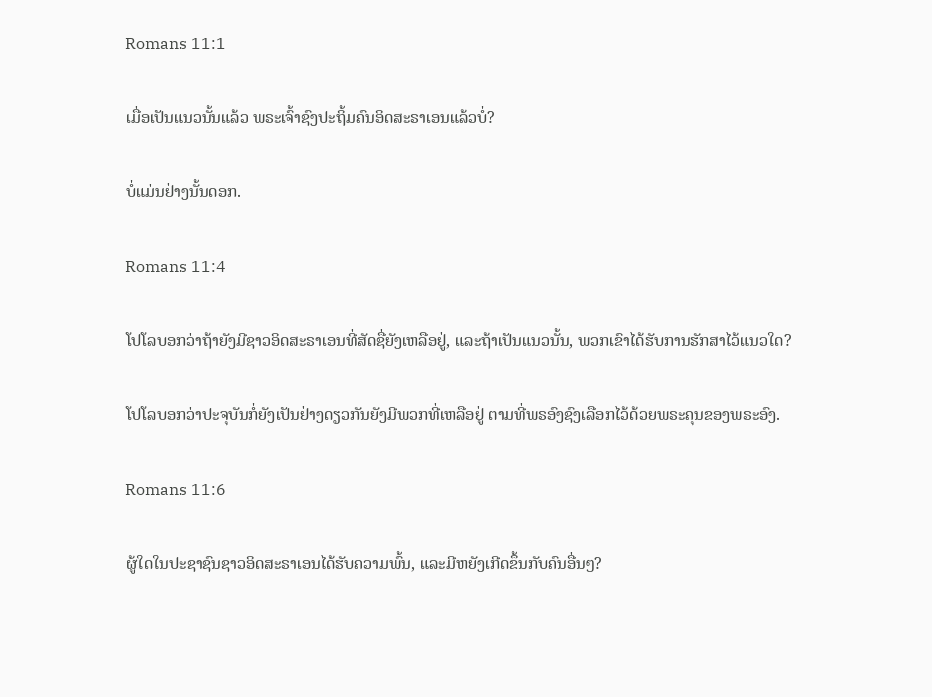Romans 11:1

ເມື່ອເປັນແນວນັ້ນແລ້ວ ພຣະເຈົ້າຊົງປະຖິ້ມຄົນອິດສະຣາເອນແລ້ວບໍ່?

ບໍ່ແມ່ນຢ່າງນັ້ນດອກ.

Romans 11:4

ໂປໂລບອກວ່າຖ້າຍັງມີຊາວອິດສະຣາເອນທີ່ສັດຊື່ຍັງເຫລືອຢູ່, ແລະຖ້າເປັນແນວນັ້ນ, ພວກເຂົາໄດ້ຮັບການຮັກສາໄວ້ແນວໃດ?

ໂປໂລບອກວ່າປະຈຸບັນກໍ່ຍັງເປັນຢ່າງດຽວກັນຍັງມີພວກທີ່ເຫລືອຢູ່ ຕາມທີ່ພຣອົງຊົງເລືອກໄວ້ດ້ວຍພຣະຄຸນຂອງພຣະອົງ.

Romans 11:6

ຜູ້ໃດໃນປະຊາຊົນຊາວອິດສະຣາເອນໄດ້ຮັບຄວາມພົ້ນ, ແລະມີຫຍັງເກີດຂຶ້ນກັບຄົນອື່ນໆ?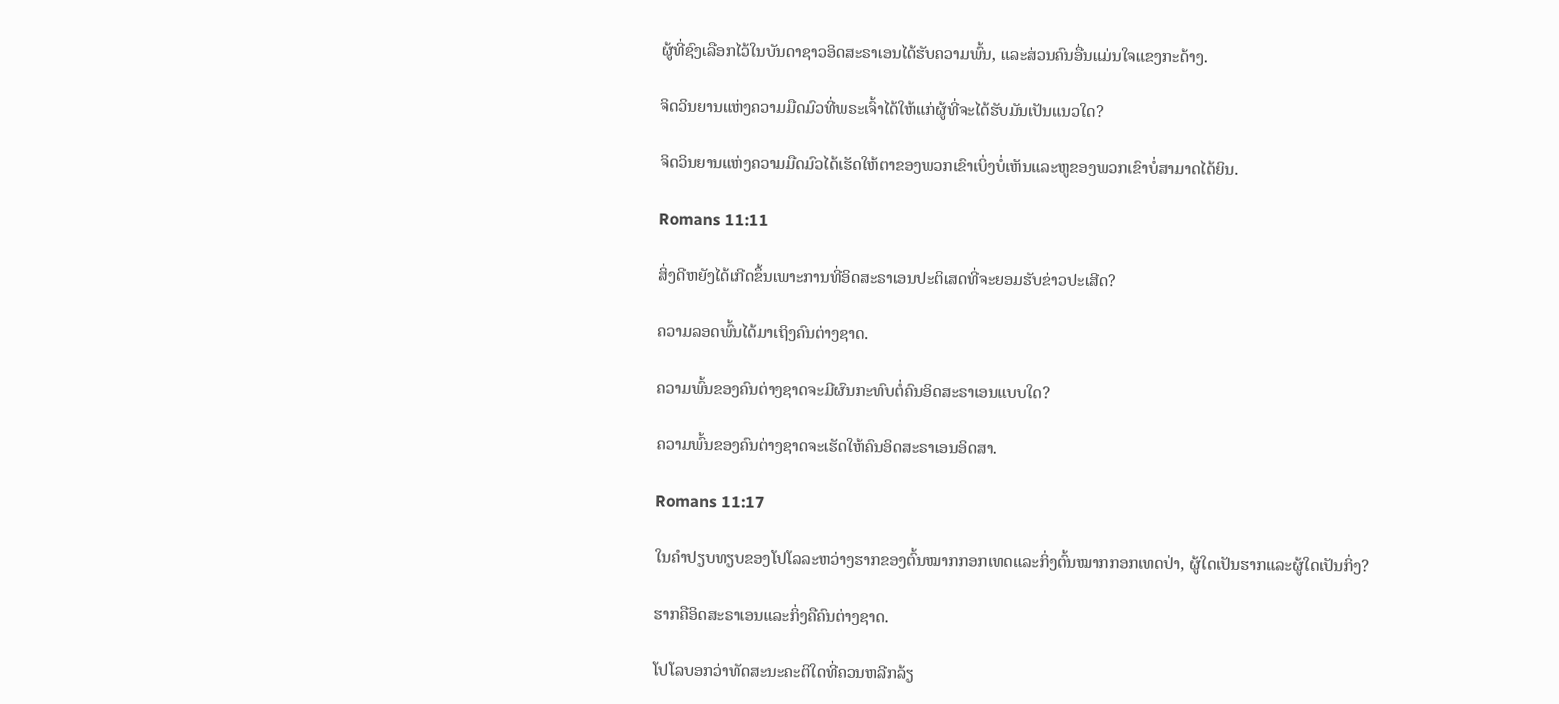ຜູ້ທີ່ຊົງເລືອກໄວ້ໃນບັນດາຊາວອິດສະຣາເອນໄດ້ຮັບຄວາມພົ້ນ, ແລະສ່ວນຄົນອື່ນແມ່ນໃຈແຂງກະດ້າງ.

ຈິດວິນຍານແຫ່ງຄວາມມືດມົວທີ່ພຣະເຈົ້າໄດ້ໃຫ້ແກ່ຜູ້ທີ່ຈະໄດ້ຮັບມັນເປັນແນວໃດ?

ຈິດວິນຍານແຫ່ງຄວາມມືດມົວໄດ້ເຮັດໃຫ້ຕາຂອງພວກເຂົາເບິ່ງບໍ່ເຫັນແລະຫູຂອງພວກເຂົາບໍ່ສາມາດໄດ້ຍິນ.

Romans 11:11

ສິ່ງດີຫຍັງໄດ້ເກີດຂຶ້ນເພາະການທີ່ອິດສະຣາເອນປະຕິເສດທີ່ຈະຍອມຮັບຂ່າວປະເສີດ?

ຄວາມລອດພົ້ນໄດ້ມາເຖິງຄົນຕ່າງຊາດ.

ຄວາມພົ້ນຂອງຄົນຕ່າງຊາດຈະມີຜົນກະທົບຕໍ່ຄົນອິດສະຣາເອນແບບໃດ?

ຄວາມພົ້ນຂອງຄົນຕ່າງຊາດຈະເຮັດໃຫ້ຄົນອິດສະຣາເອນອິດສາ.

Romans 11:17

ໃນຄຳປຽບທຽບຂອງໂປໂລລະຫວ່າງຮາກຂອງຕົ້ນໝາກກອກເທດແລະກິ່ງຕົ້ນໝາກກອກເທດປ່າ, ຜູ້ໃດເປັນຮາກແລະຜູ້ໃດເປັນກິ່ງ?

ຮາກຄືອິດສະຣາເອນແລະກິ່ງຄືຄົນຕ່າງຊາດ.

ໂປໂລບອກວ່າທັດສະນະຄະຕິໃດທີ່ຄວນຫລີກລ້ຽ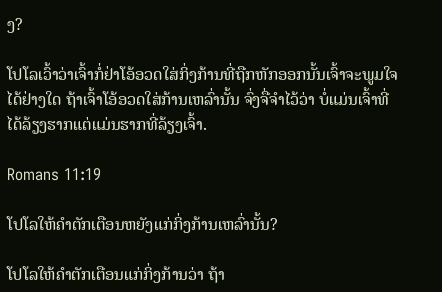ງ?

ໂປໂລເວົ້າວ່າເຈົ້າກໍ່ຢ່າໂອ້ອວດໃສ່ກິ່ງກ້ານທີ່ຖືກຫັກອອກນັ້ນເຈົ້າຈະພູມໃຈໄດ້ຢ່າງໃດ ຖ້າເຈົ້າໂອ້ອວດໃສ່ກ້ານເຫລົ່ານັ້ນ ຈົ່ງຈື່ຈຳໄວ້ວ່າ ບໍ່ແມ່ນເຈົ້າທີ່ໄດ້ລ້ຽງຮາກແຕ່ແມ່ນຮາກທີ່ລ້ຽງເຈົ້າ.

Romans 11:19

ໂປໂລໃຫ້ຄຳຕັກເຕືອນຫຍັງແກ່ກິ່ງກ້ານເຫລົ່ານັ້ນ?

ໂປໂລໃຫ້ຄຳຕັກເຕືອນແກ່ກິ່ງກ້ານວ່າ ຖ້າ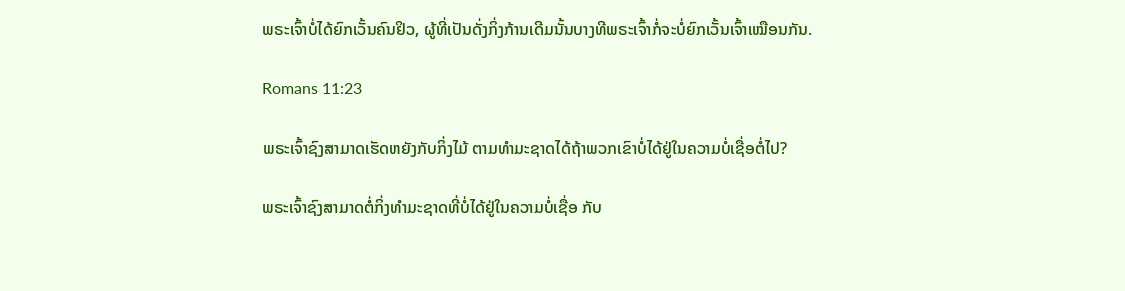ພຣະເຈົ້າບໍ່ໄດ້ຍົກເວັ້ນຄົນຢິວ, ຜູ້ທີ່ເປັນດັ່ງກິ່ງກ້ານເດີມນັ້ນບາງທີພຣະເຈົ້າກໍ່ຈະບໍ່ຍົກເວັ້ນເຈົ້າເໝືອນກັນ.

Romans 11:23

ພຣະເຈົ້າຊົງສາມາດເຮັດຫຍັງກັບກິ່ງໄມ້ ຕາມທຳມະຊາດໄດ້ຖ້າພວກເຂົາບໍ່ໄດ້ຢູ່ໃນຄວາມບໍ່ເຊື່ອຕໍ່ໄປ?

ພຣະເຈົ້າຊົງສາມາດຕໍ່ກິ່ງທຳມະຊາດທີ່ບໍ່ໄດ້ຢູ່ໃນຄວາມບໍ່ເຊື່ອ ກັບ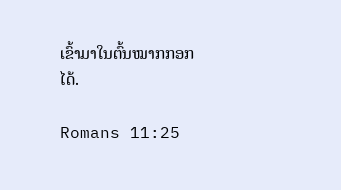ເຂົ້າມາໃນຕົ້ນໝາກກອກໄດ້.

Romans 11:25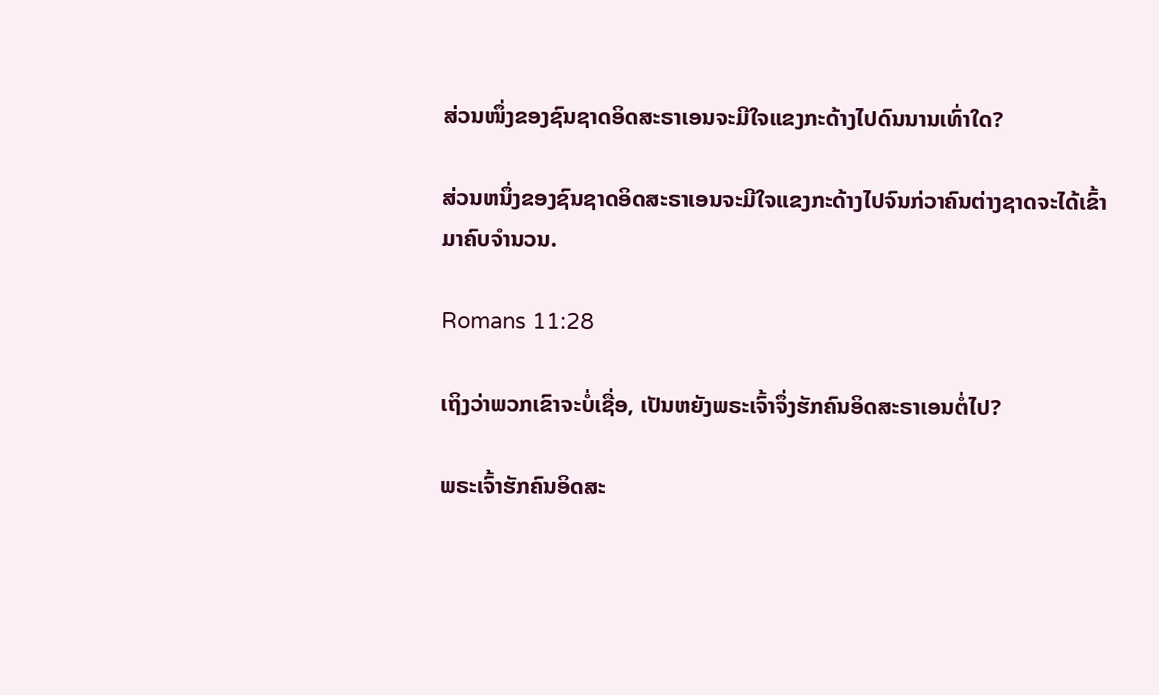ສ່ວນໜຶ່ງຂອງຊົນຊາດອິດສະຣາເອນຈະມີໃຈແຂງກະດ້າງໄປດົນນານເທົ່າໃດ?

ສ່ວນຫນຶ່ງຂອງຊົນຊາດອິດສະຣາເອນຈະມີໃຈແຂງກະດ້າງໄປຈົນກ່ວາຄົນຕ່າງຊາດຈະໄດ້ເຂົ້າມາຄົບຈຳນວນ.

Romans 11:28

ເຖິງວ່າພວກເຂົາຈະບໍ່ເຊື່ອ, ເປັນຫຍັງພຣະເຈົ້າຈຶ່ງຮັກຄົນອິດສະຣາເອນຕໍ່ໄປ?

ພຣະເຈົ້າຮັກຄົນອິດສະ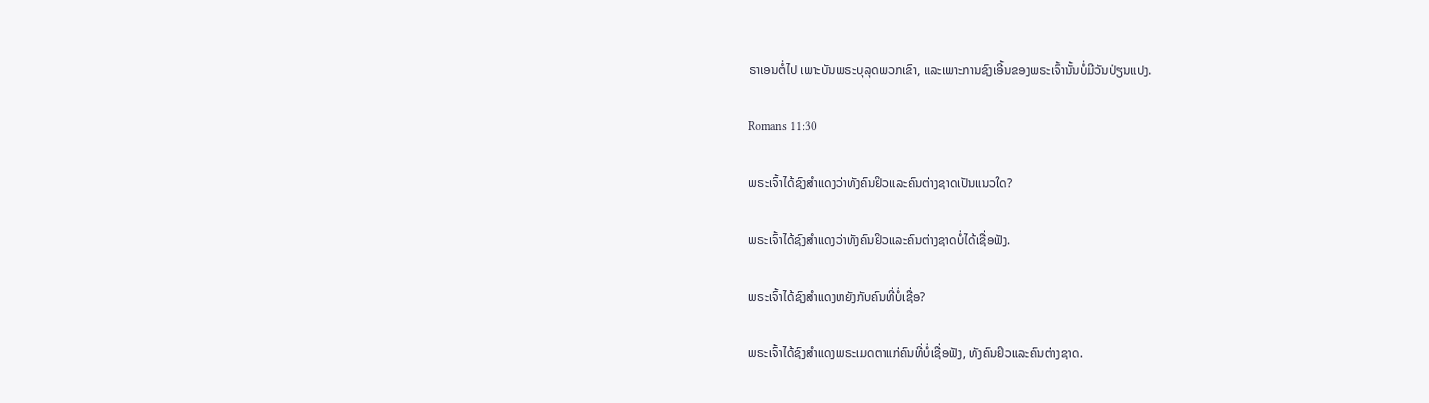ຣາເອນຕໍ່ໄປ ເພາະບັນພຣະບຸລຸດພວກເຂົາ, ແລະເພາະການຊົງເອີ້ນຂອງພຣະເຈົ້ານັ້ນບໍ່ມີວັນປ່ຽນແປງ.

Romans 11:30

ພຣະເຈົ້າໄດ້ຊົງສຳແດງວ່າທັງຄົນຢິວແລະຄົນຕ່າງຊາດເປັນແນວໃດ?

ພຣະເຈົ້າໄດ້ຊົງສຳແດງວ່າທັງຄົນຢິວແລະຄົນຕ່າງຊາດບໍ່ໄດ້ເຊື່ອຟັງ.

ພຣະເຈົ້າໄດ້ຊົງສຳແດງຫຍັງກັບຄົນທີ່ບໍ່ເຊື່ອ?

ພຣະເຈົ້າໄດ້ຊົງສຳແດງພຣະເມດຕາແກ່ຄົນທີ່ບໍ່ເຊື່ອຟັງ, ທັງຄົນຢິວແລະຄົນຕ່າງຊາດ.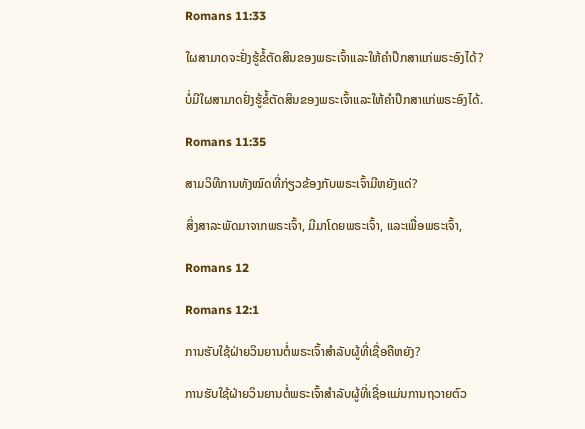Romans 11:33

ໃຜສາມາດຈະຢັ່ງຮູ້ຂໍ້ຕັດສິນຂອງພຣະເຈົ້າແລະໃຫ້ຄຳປຶກສາແກ່ພຣະອົງໄດ້?

ບໍ່ມີໃຜສາມາດຢັ່ງຮູ້ຂໍ້ຕັດສິນຂອງພຣະເຈົ້າແລະໃຫ້ຄຳປຶກສາແກ່ພຣະອົງໄດ້.

Romans 11:35

ສາມວິທີການທັງໝົດທີ່ກ່ຽວຂ້ອງກັບພຣະເຈົ້າມີຫຍັງແດ່?

ສິ່ງສາລະພັດມາຈາກພຣະເຈົ້າ, ມີມາໂດຍພຣະເຈົ້າ, ແລະເພື່ອພຣະເຈົ້າ,

Romans 12

Romans 12:1

ການຮັບໃຊ້ຝ່າຍວິນຍານຕໍ່ພຣະເຈົ້າສຳລັບຜູ້ທີ່ເຊື່ອຄືຫຍັງ?

ການຮັບໃຊ້ຝ່າຍວິນຍານຕໍ່ພຣະເຈົ້າສຳລັບຜູ້ທີ່ເຊື່ອແມ່ນການຖວາຍຕົວ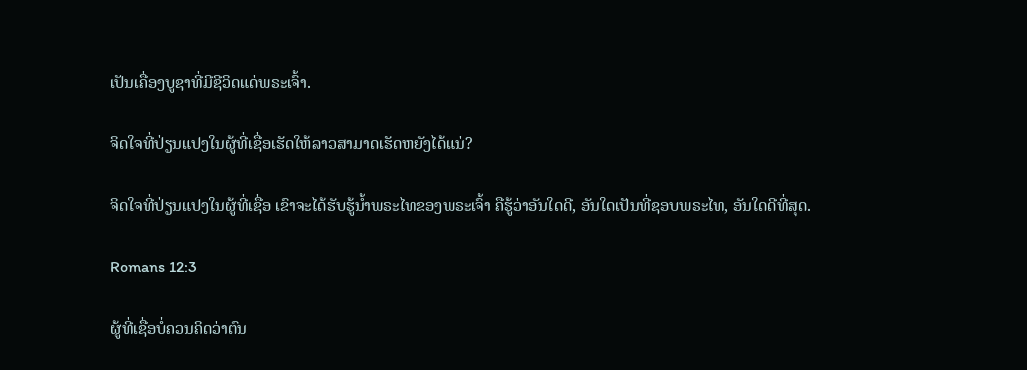ເປັນເຄື່ອງບູຊາທີ່ມີຊີວິດແດ່ພຣະເຈົ້າ.

ຈິດໃຈທີ່ປ່ຽນແປງໃນຜູ້ທີ່ເຊື່ອເຮັດໃຫ້ລາວສາມາດເຮັດຫຍັງໄດ້ແນ່?

ຈິດໃຈທີ່ປ່ຽນແປງໃນຜູ້ທີ່ເຊື່ອ ເຂົາຈະໄດ້ຮັບຮູ້ນ້ຳພຣະໄທຂອງພຣະເຈົ້າ ຄືຮູ້ວ່າອັນໃດດີ, ອັນໃດເປັນທີ່ຊອບພຣະໄທ, ອັນໃດດີທີ່ສຸດ.

Romans 12:3

ຜູ້ທີ່ເຊື່ອບໍ່ຄວນຄິດວ່າຕົນ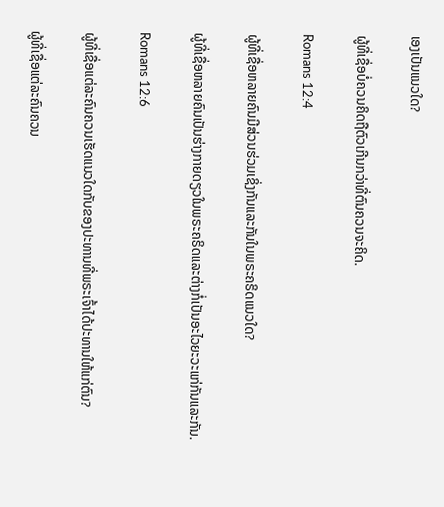ເອງເປັນແນວໃດ?

ຜູ້ທີ່ເຊື່ອບໍ່ຄວນຄິດຖືຕົວເກີນກວ່າທີ່ຕົນຄວນຈະຄິດ.

Romans 12:4

ຜູ້ທີ່ເຊື່ອຫລາຍຄົນມີສ່ວນຮ່ວມເຊິ່ງກັນແລະກັນໃນພຣະຄຣິດແນວໃດ?

ຜູ້ທີ່ເຊື່ອຫລາຍຄົນເປັນຮ່າງກາຍດຽວໃນພຣະຄຣິດແລະຕ່າງກໍ່ເປັນອະໄວຍະວະແກ່ກັນແລະກັນ.

Romans 12:6

ຜູ້ທີ່ເຊື່ອແຕ່ລະຄົນຄວນເຮັດແນວໃດກັບຂອງປະທານທີ່ພຣະເຈົ້າໄດ້ປະທານໃຫ້ແກ່ຕົນ?

ຜູ້ທີ່ເຊື່ອແຕ່ລະຄົນຄວນ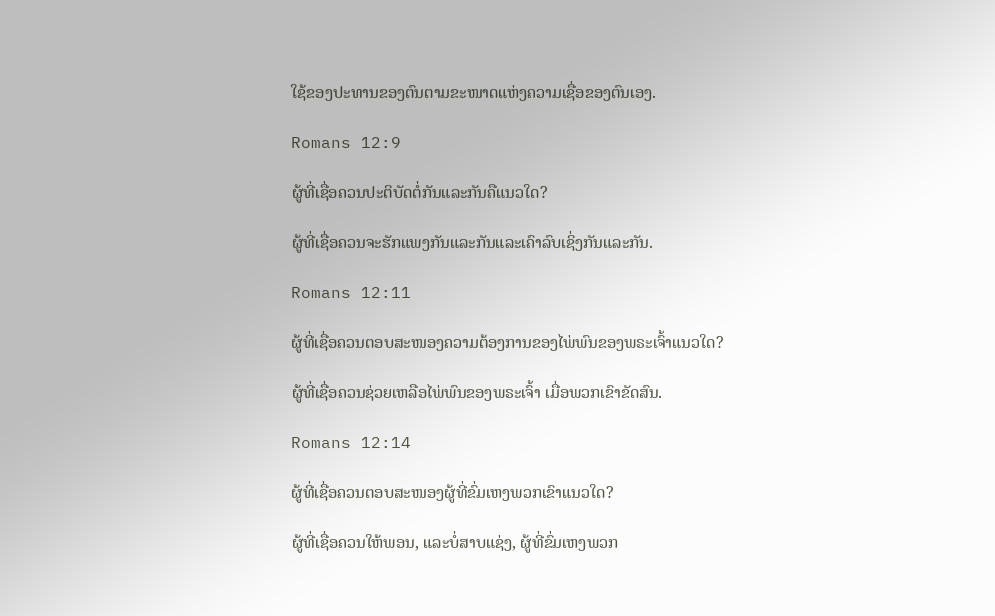ໃຊ້ຂອງປະທານຂອງຕົນຕາມຂະໜາດແຫ່ງຄວາມເຊື່ອຂອງຕົນເອງ.

Romans 12:9

ຜູ້ທີ່ເຊື່ອຄວນປະຕິບັດຕໍ່ກັນແລະກັນຄືແນວໃດ?

ຜູ້ທີ່ເຊື່ອຄວນຈະຮັກແພງກັນແລະກັນແລະເຄົາລົບເຊິ່ງກັນແລະກັນ.

Romans 12:11

ຜູ້ທີ່ເຊື່ອຄວນຕອບສະໜອງຄວາມຕ້ອງການຂອງໄພ່ພົນຂອງພຣະເຈົ້າແນວໃດ?

ຜູ້ທີ່ເຊື່ອຄວນຊ່ວຍເຫລືອໄພ່ພົນຂອງພຣະເຈົ້າ ເມື່ອພວກເຂົາຂັດສົນ.

Romans 12:14

ຜູ້ທີ່ເຊື່ອຄວນຕອບສະໜອງຜູ້ທີ່ຂົ່ມເຫງພວກເຂົາແນວໃດ?

ຜູ້ທີ່ເຊື່ອຄວນໃຫ້ພອນ, ແລະບໍ່ສາບແຊ່ງ, ຜູ້ທີ່ຂົ່ມເຫງພວກ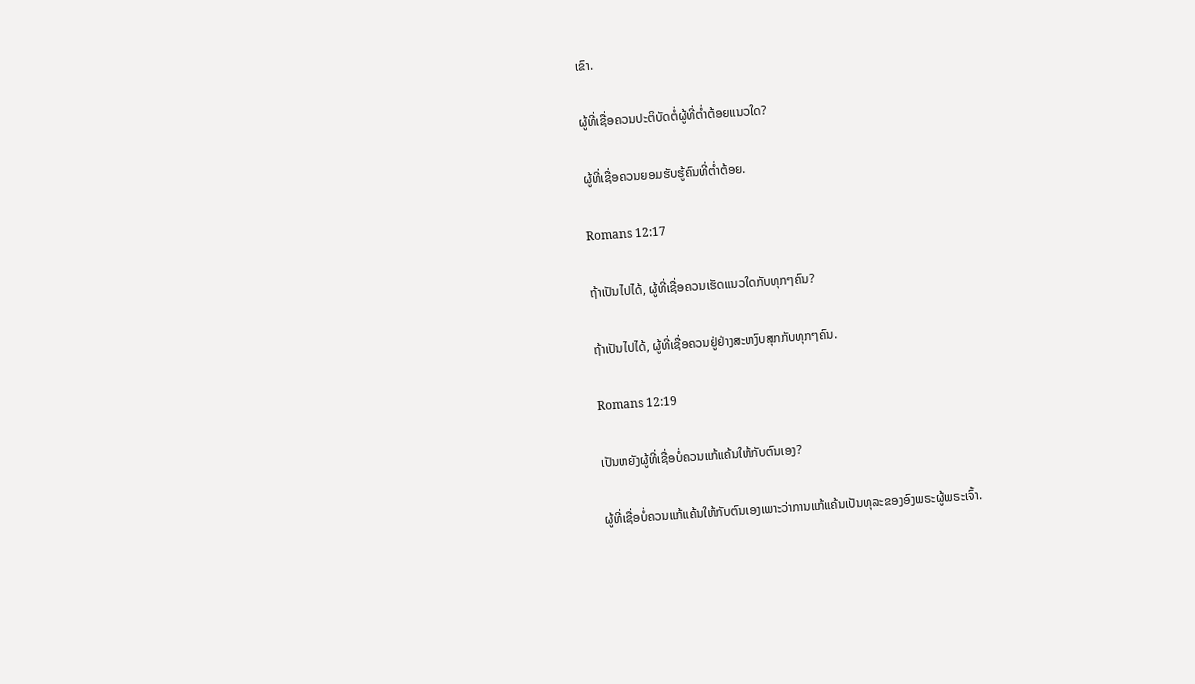ເຂົາ.

ຜູ້ທີ່ເຊື່ອຄວນປະຕິບັດຕໍ່ຜູ້ທີ່ຕ່ຳຕ້ອຍແນວໃດ?

ຜູ້ທີ່ເຊື່ອຄວນຍອມຮັບຮູ້ຄົນທີ່ຕ່ຳຕ້ອຍ.

Romans 12:17

ຖ້າເປັນໄປໄດ້, ຜູ້ທີ່ເຊື່ອຄວນເຮັດແນວໃດກັບທຸກໆຄົນ?

ຖ້າເປັນໄປໄດ້, ຜູ້ທີ່ເຊື່ອຄວນຢູ່ຢ່າງສະຫງົບສຸກກັບທຸກໆຄົນ.

Romans 12:19

ເປັນຫຍັງຜູ້ທີ່ເຊື່ອບໍ່ຄວນແກ້ແຄ້ນໃຫ້ກັບຕົນເອງ?

ຜູ້ທີ່ເຊື່ອບໍ່ຄວນແກ້ແຄ້ນໃຫ້ກັບຕົນເອງເພາະວ່າການແກ້ແຄ້ນເປັນທຸລະຂອງອົງພຣະຜູ້ພຣະເຈົ້າ.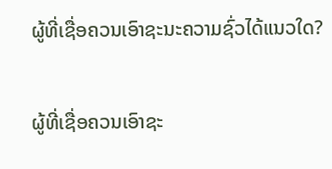ຜູ້ທີ່ເຊື່ອຄວນເອົາຊະນະຄວາມຊົ່ວໄດ້ແນວໃດ?

ຜູ້ທີ່ເຊື່ອຄວນເອົາຊະ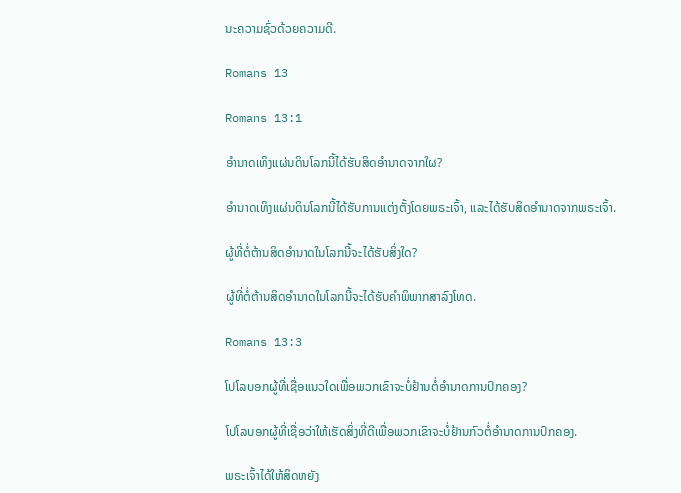ນະຄວາມຊົ່ວດ້ວຍຄວາມດີ.

Romans 13

Romans 13:1

ອຳນາດເທິງແຜ່ນດິນໂລກນີ້ໄດ້ຮັບສິດອຳນາດຈາກໃຜ?

ອຳນາດເທິງແຜ່ນດິນໂລກນີ້ໄດ້ຮັບການແຕ່ງຕັ້ງໂດຍພຣະເຈົ້າ, ແລະໄດ້ຮັບສິດອຳນາດຈາກພຣະເຈົ້າ.

ຜູ້ທີ່ຕໍ່ຕ້ານສິດອຳນາດໃນໂລກນີ້ຈະໄດ້ຮັບສິ່ງໃດ?

ຜູ້ທີ່ຕໍ່ຕ້ານສິດອຳນາດໃນໂລກນີ້ຈະໄດ້ຮັບຄຳພິພາກສາລົງໂທດ.

Romans 13:3

ໂປໂລບອກຜູ້ທີ່ເຊື່ອແນວໃດເພື່ອພວກເຂົາຈະບໍ່ຢ້ານຕໍ່ອຳນາດການປົກຄອງ?

ໂປໂລບອກຜູ້ທີ່ເຊື່ອວ່າໃຫ້ເຮັດສິ່ງທີ່ດີເພື່ອພວກເຂົາຈະບໍ່ຢ້ານກົວຕໍ່ອຳນາດການປົກຄອງ.

ພຣະເຈົ້າໄດ້ໃຫ້ສິດຫຍັງ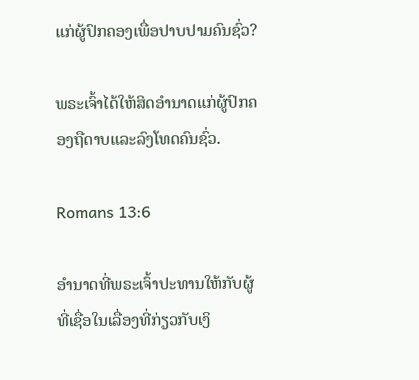ແກ່ຜູ້ປົກຄອງເພື່ອປາບປາມຄົນຊົ່ວ?

ພຣະເຈົ້າໄດ້ໃຫ້ສິດອຳນາດແກ່ຜູ້ປົກຄອງຖືດາບແລະລົງໂທດຄົນຊົ່ວ.

Romans 13:6

ອຳນາດທີ່ພຣະເຈົ້າປະທານໃຫ້ກັບຜູ້ທີ່ເຊື່ອໃນເລື່ອງທີ່ກ່ຽວກັບເງິ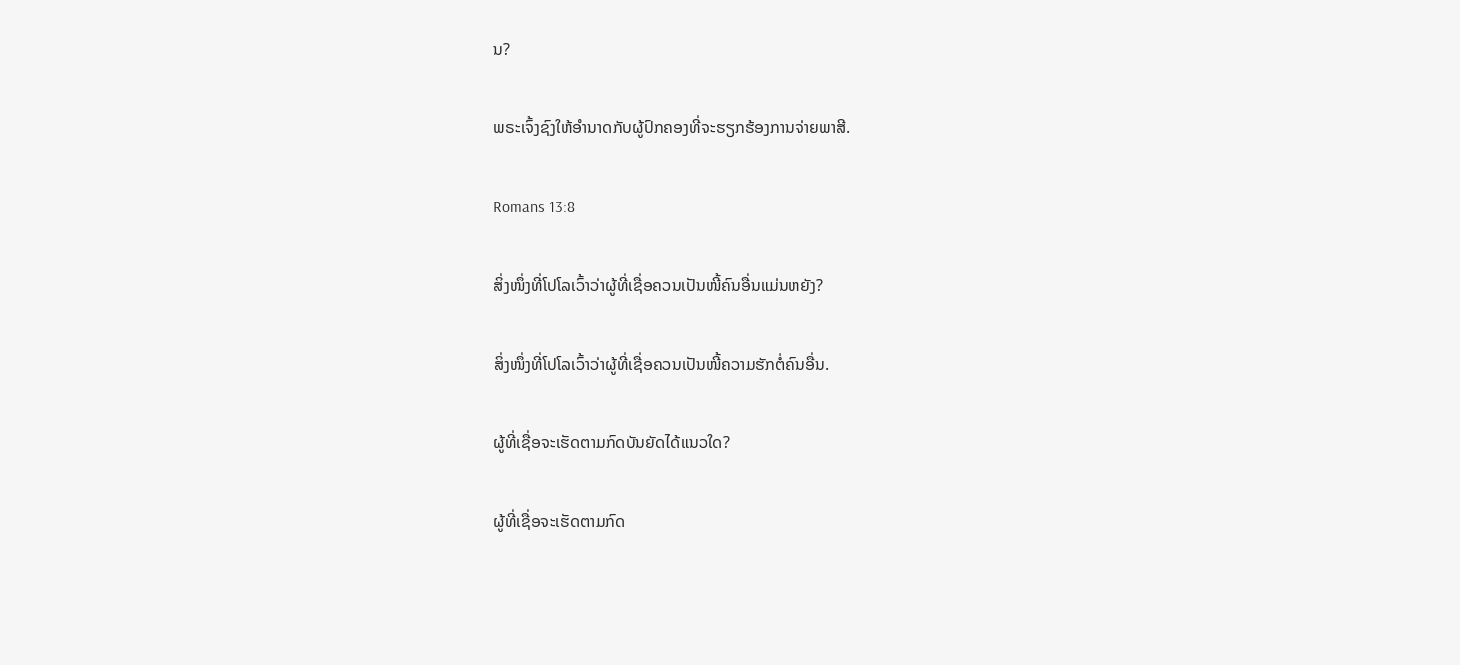ນ?

ພຣະເຈົ້ງຊົງໃຫ້ອຳນາດກັບຜູ້ປົກຄອງທີ່ຈະຮຽກຮ້ອງການຈ່າຍພາສີ.

Romans 13:8

ສິ່ງໜຶ່ງທີ່ໂປໂລເວົ້າວ່າຜູ້ທີ່ເຊື່ອຄວນເປັນໜີ້ຄົນອື່ນແມ່ນຫຍັງ?

ສິ່ງໜຶ່ງທີ່ໂປໂລເວົ້າວ່າຜູ້ທີ່ເຊື່ອຄວນເປັນໜີ້ຄວາມຮັກຕໍ່ຄົນອື່ນ.

ຜູ້ທີ່ເຊື່ອຈະເຮັດຕາມກົດບັນຍັດໄດ້ແນວໃດ?

ຜູ້ທີ່ເຊື່ອຈະເຮັດຕາມກົດ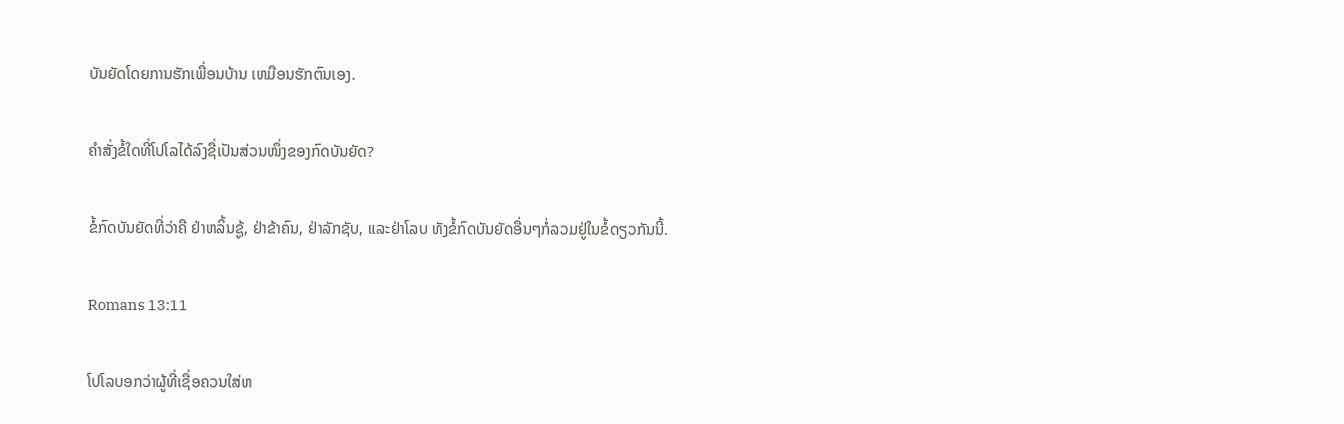ບັນຍັດໂດຍການຮັກເພື່ອນບ້ານ ເຫມືອນຮັກຕົນເອງ.

ຄຳສັ່ງຂໍ້ໃດທີ່ໂປໂລໄດ້ລົງຊື່ເປັນສ່ວນໜຶ່ງຂອງກົດບັນຍັດ?

ຂໍ້ກົດບັນຍັດທີ່ວ່າຄື ຢ່າຫລິ້ນຊູ້, ຢ່າຂ້າຄົນ, ຢ່າລັກຊັບ, ແລະຢ່າໂລບ ທັງຂໍ້ກົດບັນຍັດອື່ນໆກໍ່ລວມຢູ່ໃນຂໍ້ດຽວກັນນີ້.

Romans 13:11

ໂປໂລບອກວ່າຜູ້ທີ່ເຊື່ອຄວນໃສ່ຫ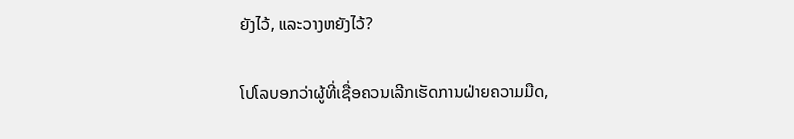ຍັງໄວ້, ແລະວາງຫຍັງໄວ້?

ໂປໂລບອກວ່າຜູ້ທີ່ເຊື່ອຄວນເລີກເຮັດການຝ່າຍຄວາມມືດ,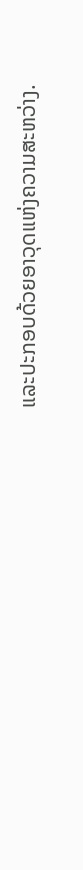ແລະປະກອບດ້ວຍອາວຸດແຫ່ງຄວາມສະຫວ່າງ.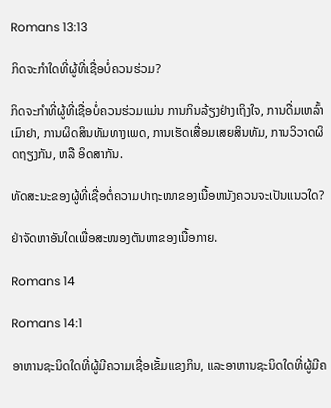Romans 13:13

ກິດຈະກຳໃດທີ່ຜູ້ທີ່ເຊື່ອບໍ່ຄວນຮ່ວມ?

ກິດຈະກຳທີ່ຜູ້ທີ່ເຊື່ອບໍ່ຄວນຮ່ວມແມ່ນ ການກິນລ້ຽງຢ່າງເຖິງໃຈ, ການດື່ມເຫລົ້າເມົາຢາ, ການຜິດສິນທັມທາງເພດ, ການເຮັດເສື່ອມເສຍສິນທັມ, ການວິວາດຜິດຖຽງກັນ, ຫລື ອິດສາກັນ.

ທັດສະນະຂອງຜູ້ທີ່ເຊື່ອຕໍ່ຄວາມປາຖະໜາຂອງເນື້ອຫນັງຄວນຈະເປັນແນວໃດ?

ຢ່າຈັດຫາອັນໃດເພື່ອສະໜອງຕັນຫາຂອງເນື້ອກາຍ.

Romans 14

Romans 14:1

ອາຫານຊະນິດໃດທີ່ຜູ້ມີຄວາມເຊື່ອເຂັ້ມແຂງກິນ, ແລະອາຫານຊະນິດໃດທີ່ຜູ້ມີຄ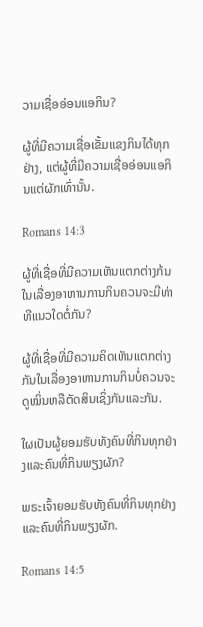ວາມເຊື່ອອ່ອນແອກິນ?

ຜູ້ທີ່ມີຄວາມເຊື່ອເຂັ້ມແຂງກິນໄດ້ທຸກຢ່າງ, ແຕ່ຜູ້ທີ່ມີຄວາມເຊື່ອອ່ອນແອກິນແຕ່ຜັກເທົ່ານັ້ນ.

Romans 14:3

ຜູ້ທີ່ເຊື່ອທີ່ມີຄວາມເຫັນແຕກຕ່າງກ້ນໃນເລື່ອງອາຫານການກິນຄວນຈະມີທ່າທີແນວໃດຕໍ່ກັນ?

ຜູ້ທີ່ເຊື່ອທີ່ມີຄວາມຄິດເຫັນແຕກຕ່າງກັນໃນເລື່ອງອາຫານການກິນບໍ່ຄວນຈະດູໝິ່ນຫລືຕັດສິນເຊິ່ງກັນແລະກັນ.

ໃຜເປັນຜູ້ຍອມຮັບທັງຄົນທີ່ກິນທຸກຢ່າງແລະຄົນທີ່ກິນພຽງຜັກ?

ພຣະເຈົ້າຍອມຮັບທັງຄົນທີ່ກິນທຸກຢ່າງແລະຄົນທີ່ກິນພຽງຜັກ.

Romans 14:5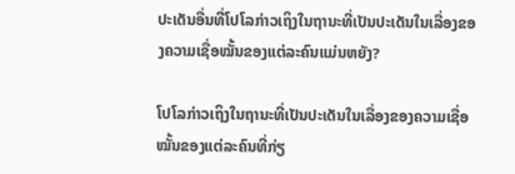ປະເດັນອື່ນທີ່ໂປໂລກ່າວເຖິງໃນຖານະທີ່ເປັນປະເດັນໃນເລື່ອງຂອງຄວາມເຊື່ອໝັ້ນຂອງແຕ່ລະຄົນແມ່ນຫຍັງ?

ໂປໂລກ່າວເຖິງໃນຖານະທີ່ເປັນປະເດັນໃນເລື່ອງຂອງຄວາມເຊື່ອໝັ້ນຂອງແຕ່ລະຄົນທີ່ກ່ຽ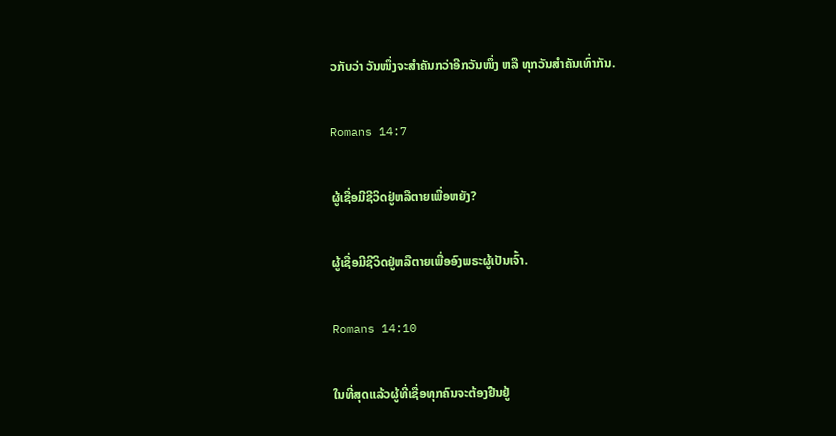ວກັບວ່າ ວັນໜຶ່ງຈະສຳຄັນກວ່າອີກວັນໜຶ່ງ ຫລື ທຸກວັນສຳຄັນເທົ່າກັນ.

Romans 14:7

ຜູ້ເຊື່ອມີຊີວິດຢູ່ຫລືຕາຍເພື່ອຫຍັງ?

ຜູ້ເຊື່ອມີຊີວິດຢູ່ຫລືຕາຍເພື່ອອົງພຣະຜູ້ເປັນເຈົ້າ.

Romans 14:10

ໃນທີ່ສຸດແລ້ວຜູ້ທີ່ເຊື່ອທຸກຄົນຈະຕ້ອງຢືນຢູ້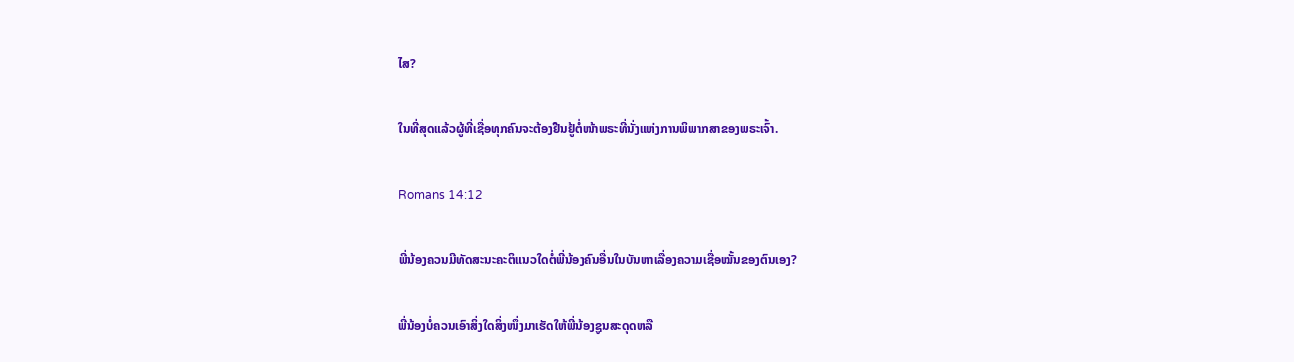ໄສ?

ໃນທີ່ສຸດແລ້ວຜູ້ທີ່ເຊື່ອທຸກຄົນຈະຕ້ອງຢືນຢູ້ຕໍ່ໜ້າພຣະທີ່ນັ່ງແຫ່ງການພິພາກສາຂອງພຣະເຈົ້າ.

Romans 14:12

ພີ່ນ້ອງຄວນມີທັດສະນະຄະຕິແນວໃດຕໍ່ພີ່ນ້ອງຄົນອື່ນໃນບັນຫາເລື່ອງຄວາມເຊື່ອໝັ້ນຂອງຕົນເອງ?

ພີ່ນ້ອງບໍ່ຄວນເອົາສິ່ງໃດສິ່ງໜຶ່ງມາເຮັດໃຫ້ພີ່ນ້ອງຊູນສະດຸດຫລື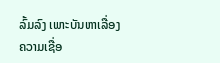ລົ້ມລົງ ເພາະບັນຫາເລື່ອງຄວາມເຊື່ອ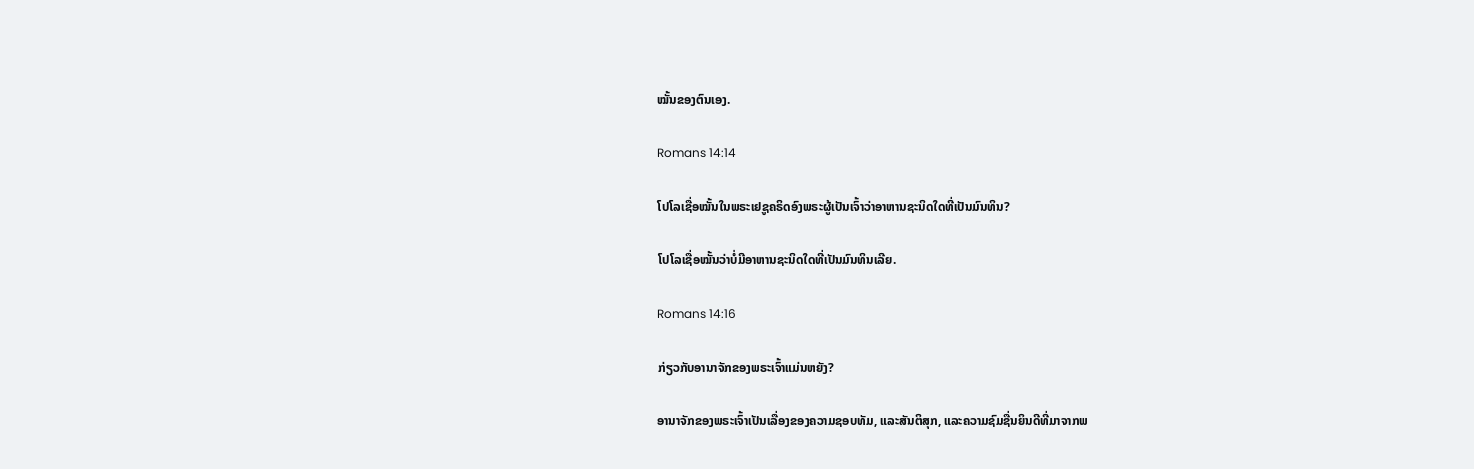ໝັ້ນຂອງຕົນເອງ.

Romans 14:14

ໂປໂລເຊື່ອໝັ້ນໃນພຣະເຢຊູຄຣິດອົງພຣະຜູ້ເປັນເຈົ້າວ່າອາຫານຊະນິດໃດທີ່ເປັນມົນທິນ?

ໂປໂລເຊື່ອໝັ້ນວ່າບໍ່ມີອາຫານຊະນິດໃດທີ່ເປັນມົນທິນເລີຍ.

Romans 14:16

ກ່ຽວກັບອານາຈັກຂອງພຣະເຈົ້າແມ່ນຫຍັງ?

ອານາຈັກຂອງພຣະເຈົ້າເປັນເລື່ອງຂອງຄວາມຊອບທັມ, ແລະສັນຕິສຸກ, ແລະຄວາມຊົມຊື່ນຍິນດີທີ່ມາຈາກພ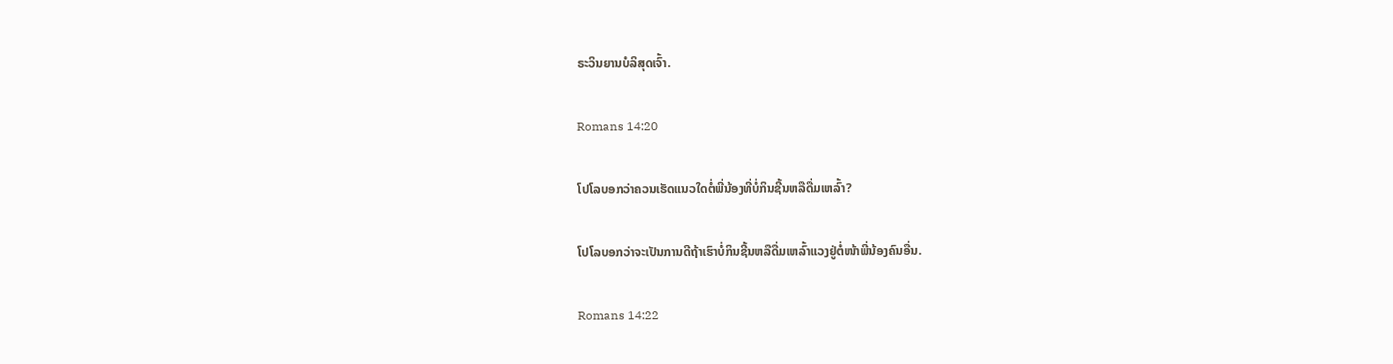ຣະວິນຍານບໍລິສຸດເຈົ້າ.

Romans 14:20

ໂປໂລບອກວ່າຄວນເຮັດແນວໃດຕໍ່ພີ່ນ້ອງທີ່ບໍ່ກິນຊີ້ນຫລືດື່ມເຫລົ້າ?

ໂປໂລບອກວ່າຈະເປັນການດີຖ້າເຮົາບໍ່ກິນຊີ້ນຫລືດື່ມເຫລົ້າແວງຢູ່ຕໍ່ໜ້າພີ່ນ້ອງຄົນອື່ນ.

Romans 14:22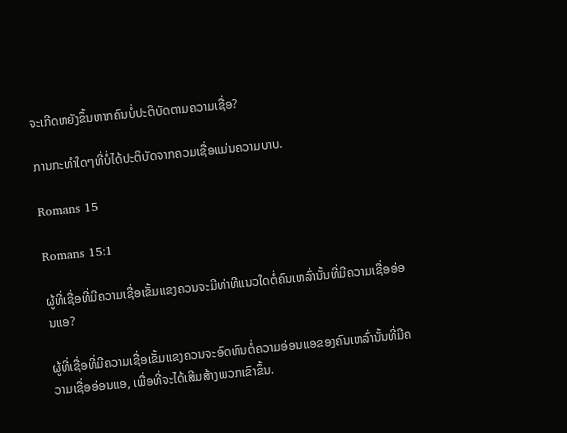ຈະເກີດຫຍັງຂຶ້ນຫາກຄົນບໍ່ປະຕິບັດຕາມຄວາມເຊື່ອ?

ການກະທຳໃດໆທີ່ບໍ່ໄດ້ປະຕິບັດຈາກຄວມເຊື່ອແມ່ນຄວາມບາບ.

Romans 15

Romans 15:1

ຜູ້ທີ່ເຊື່ອທີ່ມີຄວາມເຊື່ອເຂັ້ມແຂງຄວນຈະມີທ່າທີແນວໃດຕໍ່ຄົນເຫລົ່ານັ້ນທີ່ມີຄວາມເຊື່ອອ່ອນແອ?

ຜູ້ທີ່ເຊື່ອທີ່ມີຄວາມເຊື່ອເຂັ້ມແຂງຄວນຈະອົດທົນຕໍ່ຄວາມອ່ອນແອຂອງຄົນເຫລົ່ານັ້ນທີ່ມີຄວາມເຊື່ອອ່ອນແອ, ເພື່ອທີ່ຈະໄດ້ເສີມສ້າງພວກເຂົາຂຶ້ນ.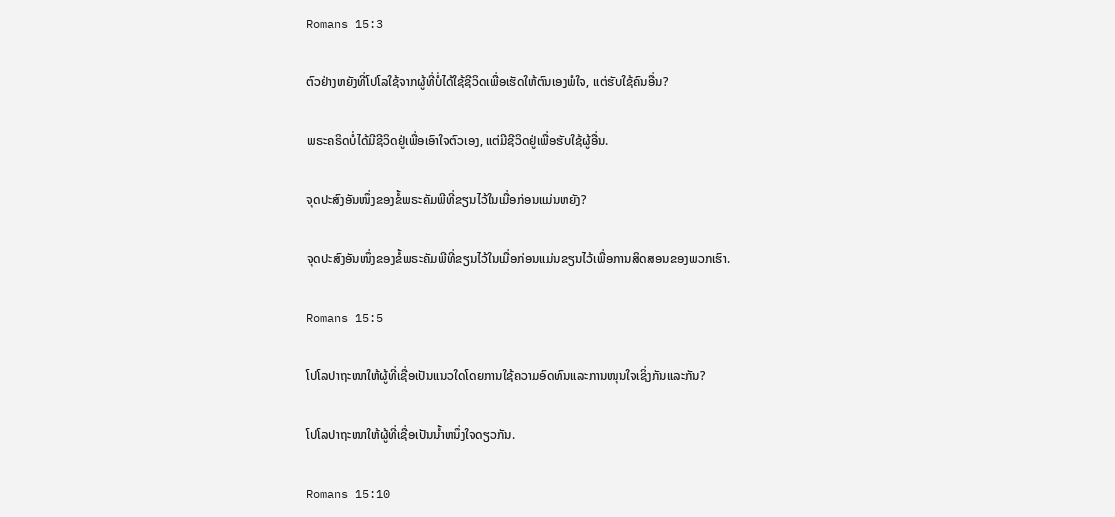Romans 15:3

ຕົວຢ່າງຫຍັງທີ່ໂປໂລໃຊ້ຈາກຜູ້ທີ່ບໍ່ໄດ້ໃຊ້ຊີວິດເພື່ອເຮັດໃຫ້ຕົນເອງພໍໃຈ, ແຕ່ຮັບໃຊ້ຄົນອື່ນ?

ພຣະຄຣິດບໍ່ໄດ້ມີຊີວິດຢູ່ເພື່ອເອົາໃຈຕົວເອງ, ແຕ່ມີຊີວິດຢູ່ເພື່ອຮັບໃຊ້ຜູ້ອື່ນ.

ຈຸດປະສົງອັນໜຶ່ງຂອງຂໍ້ພຣະຄັມພີທີ່ຂຽນໄວ້ໃນເມື່ອກ່ອນແມ່ນຫຍັງ?

ຈຸດປະສົງອັນໜຶ່ງຂອງຂໍ້ພຣະຄັມພີທີ່ຂຽນໄວ້ໃນເມື່ອກ່ອນແມ່ນຂຽນໄວ້ເພື່ອການສິດສອນຂອງພວກເຮົາ.

Romans 15:5

ໂປໂລປາຖະໜາໃຫ້ຜູ້ທີ່ເຊື່ອເປັນແນວໃດໂດຍການໃຊ້ຄວາມອົດທົນແລະການໜຸນໃຈເຊິ່ງກັນແລະກັນ?

ໂປໂລປາຖະໜາໃຫ້ຜູ້ທີ່ເຊື່ອເປັນນ້ຳຫນຶ່ງໃຈດຽວກັນ.

Romans 15:10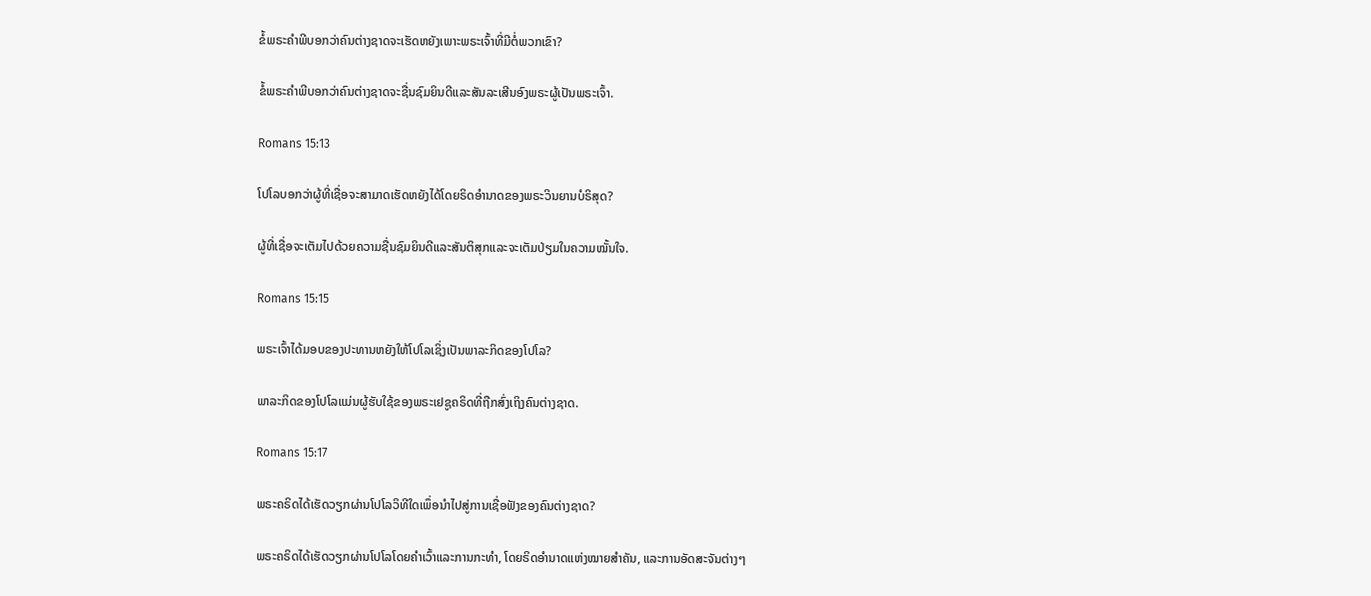ຂໍ້ພຣະຄຳພີບອກວ່າຄົນຕ່າງຊາດຈະເຮັດຫຍັງເພາະພຣະເຈົ້າທີ່ມີຕໍ່ພວກເຂົາ?

ຂໍ້ພຣະຄຳພີບອກວ່າຄົນຕ່າງຊາດຈະຊື່ນຊົມຍິນດີແລະສັນລະເສີນອົງພຣະຜູ້ເປັນພຣະເຈົ້າ.

Romans 15:13

ໂປໂລບອກວ່າຜູ້ທີ່ເຊື່ອຈະສາມາດເຮັດຫຍັງໄດ້ໂດຍຣິດອຳນາດຂອງພຣະວິນຍານບໍຣິສຸດ?

ຜູ້ທີ່ເຊື່ອຈະເຕັມໄປດ້ວຍຄວາມຊື່ນຊົມຍິນດີແລະສັນຕິສຸກແລະຈະເຕັມປ່ຽມໃນຄວາມໝັ້ນໃຈ.

Romans 15:15

ພຣະເຈົ້າໄດ້ມອບຂອງປະທານຫຍັງໃຫ້ໂປໂລເຊິ່ງເປັນພາລະກິດຂອງໂປໂລ?

ພາລະກິດຂອງໂປໂລແມ່ນຜູ້ຮັບໃຊ້ຂອງພຣະເຢຊູຄຣິດທີ່ຖືກສົ່ງເຖິງຄົນຕ່າງຊາດ.

Romans 15:17

ພຣະຄຣິດໄດ້ເຮັດວຽກຜ່ານໂປໂລວິທີໃດເພຶ່ອນຳໄປສູ່ການເຊື່ອຟັງຂອງຄົນຕ່າງຊາດ?

ພຣະຄຣິດໄດ້ເຮັດວຽກຜ່ານໂປໂລໂດຍຄຳເວົ້າແລະການກະທຳ, ໂດຍຣິດອຳນາດແຫ່ງໝາຍສຳຄັນ, ແລະການອັດສະຈັນຕ່າງໆ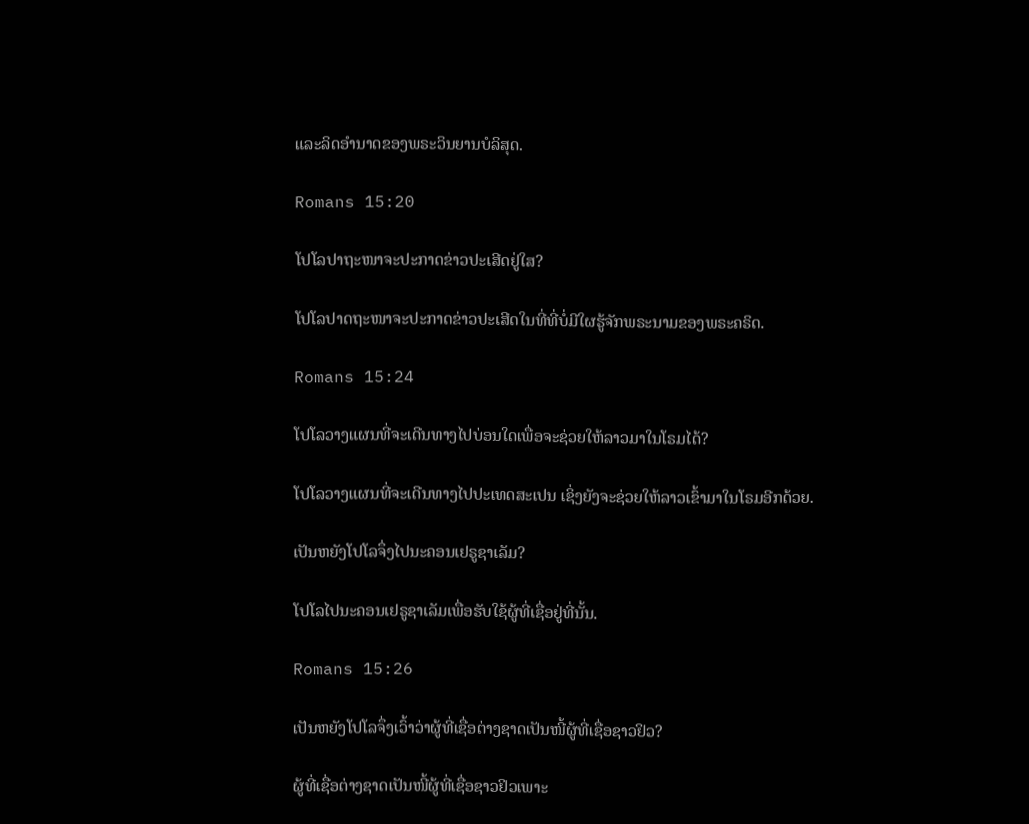ແລະລິດອຳນາດຂອງພຣະວິນຍານບໍລິສຸດ.

Romans 15:20

ໂປໂລປາຖະໜາຈະປະກາດຂ່າວປະເສີດຢູ່ໃສ?

ໂປໂລປາດຖະໜາຈະປະກາດຂ່າວປະເສີດໃນທີ່ທີ່ບໍ່ມີໃຜຮູ້ຈັກພຣະນາມຂອງພຣະຄຣິດ.

Romans 15:24

ໂປໂລວາງແຜນທີ່ຈະເດີນທາງໄປບ່ອນໃດເພື່ອຈະຊ່ວຍໃຫ້ລາວມາໃນໂຣມໄດ້?

ໂປໂລວາງແຜນທີ່ຈະເດີນທາງໄປປະເທດສະເປນ ເຊິ່ງຍັງຈະຊ່ວຍໃຫ້ລາວເຂົ້າມາໃນໂຣມອີກດ້ວຍ.

ເປັນຫຍັງໂປໂລຈຶ່ງໄປນະຄອນເຢຣູຊາເລັມ?

ໂປໂລໄປນະຄອນເຢຣູຊາເລັມເພື່ອຮັບໃຊ້ຜູ້ທີ່ເຊື່ອຢູ່ທີ່ນັ້ນ.

Romans 15:26

ເປັນຫຍັງໂປໂລຈຶ່ງເວົ້າວ່າຜູ້ທີ່ເຊື່ອຕ່າງຊາດເປັນໜີ້ຜູ້ທີ່ເຊື່ອຊາວຢິວ?

ຜູ້ທີ່ເຊື່ອຕ່າງຊາດເປັນໜີ້ຜູ້ທີ່ເຊື່ອຊາວຢິວເພາະ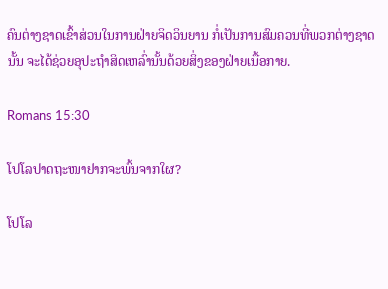ຄົນຕ່າງຊາດເຂົ້າສ່ວນໃນການຝ່າຍຈິດວິນຍານ ກໍ່ເປັນການສົມຄວນທີ່ພວກຕ່າງຊາດນັ້ນ ຈະໄດ້ຊ່ວຍອຸປະຖຳສິດເຫລົ່ານັ້ນດ້ວຍສິ່ງຂອງຝ່າຍເນື້ອກາຍ.

Romans 15:30

ໂປໂລປາດຖະໜາຢາກຈະພົ້ນຈາກໃຜ?

ໂປໂລ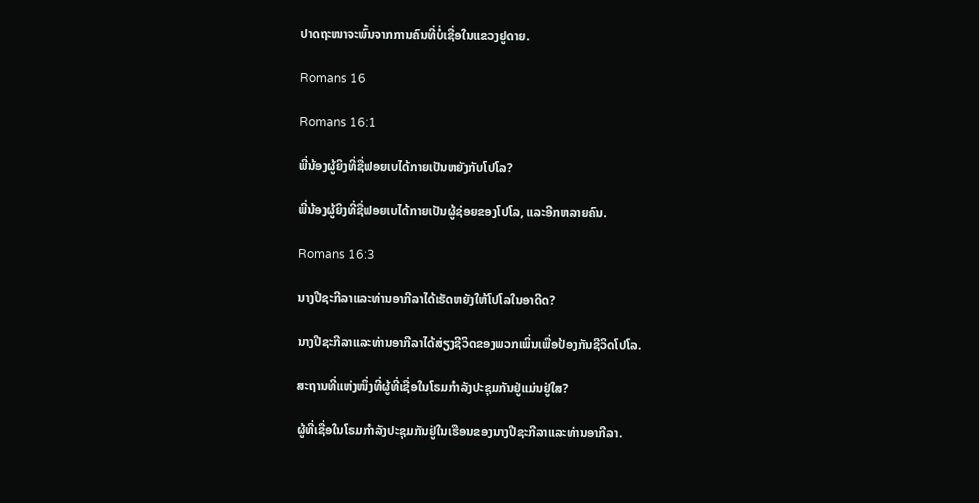ປາດຖະໜາຈະພົ້ນຈາກການຄົນທີ່ບໍ່ເຊື່ອໃນແຂວງຢູດາຍ.

Romans 16

Romans 16:1

ພີ່ນ້ອງຜູ້ຍິງທີ່ຊື່ຟອຍເບໄດ້ກາຍເປັນຫຍັງກັບໂປໂລ?

ພີ່ນ້ອງຜູ້ຍິງທີ່ຊື່ຟອຍເບໄດ້ກາຍເປັນຜູ້ຊ່ອຍຂອງໂປໂລ, ແລະອີກຫລາຍຄົນ.

Romans 16:3

ນາງປີຊະກີລາແລະທ່ານອາກີລາໄດ້ເຮັດຫຍັງໃຫ້ໂປໂລໃນອາດີດ?

ນາງປີຊະກີລາແລະທ່ານອາກີລາໄດ້ສ່ຽງຊີວິດຂອງພວກເພິ່ນເພື່ອປ້ອງກັນຊີວິດໂປໂລ.

ສະຖານທີ່ແຫ່ງໜຶ່ງທີ່ຜູ້ທີ່ເຊື່ອໃນໂຣມກຳລັງປະຊຸມກັນຢູ່ແມ່ນຢູ່ໃສ?

ຜູ້ທີ່ເຊື່ອໃນໂຣມກຳລັງປະຊຸມກັນຢູ່ໃນເຮືອນຂອງນາງປີຊະກີລາແລະທ່ານອາກີລາ.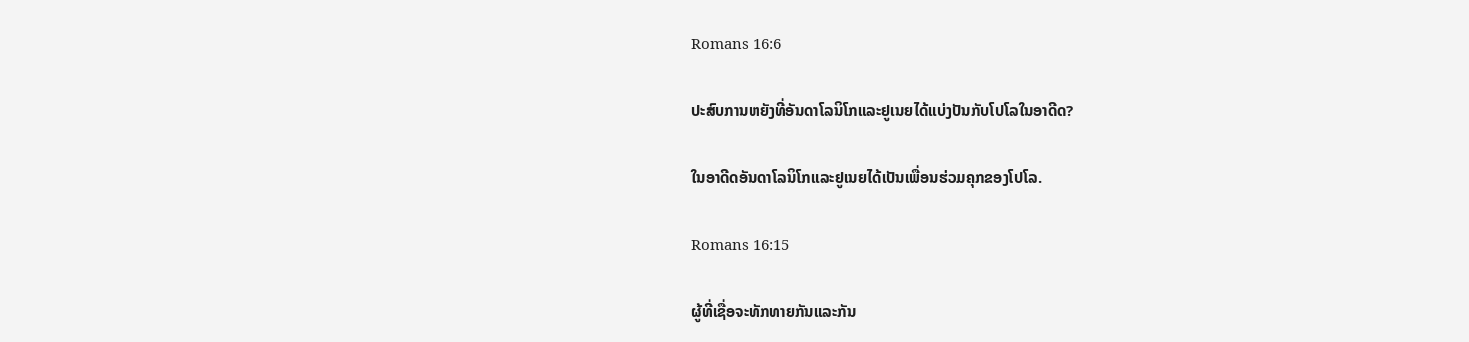Romans 16:6

ປະສົບການຫຍັງທີ່ອັນດາໂລນິໂກແລະຢູເນຍໄດ້ແບ່ງປັນກັບໂປໂລໃນອາດີດ?

ໃນອາດີດອັນດາໂລນິໂກແລະຢູເນຍໄດ້ເປັນເພື່ອນຮ່ວມຄຸກຂອງໂປໂລ.

Romans 16:15

ຜູ້ທີ່ເຊື່ອຈະທັກທາຍກັນແລະກັນ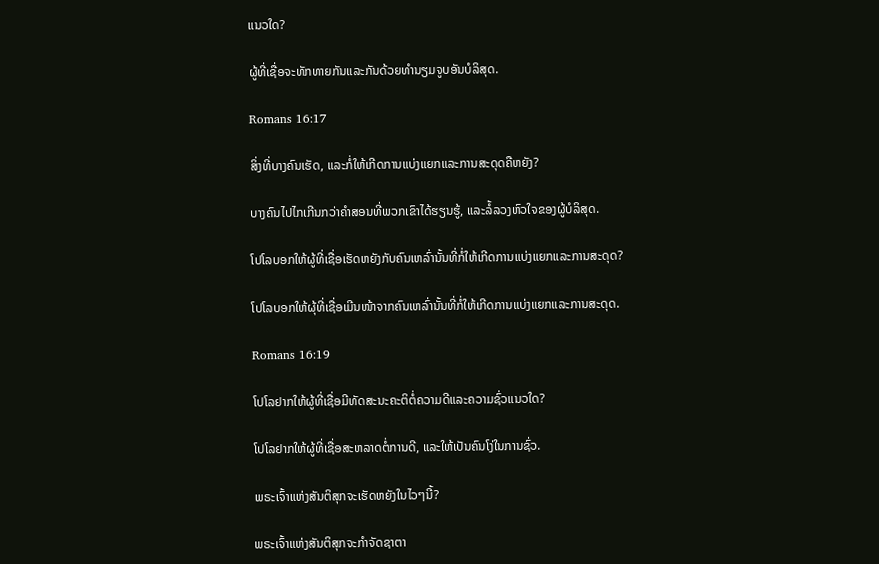ແນວໃດ?

ຜູ້ທີ່ເຊື່ອຈະທັກທາຍກັນແລະກັນດ້ວຍທຳນຽມຈູບອັນບໍລິສຸດ.

Romans 16:17

ສິ່ງທີ່ບາງຄົນເຮັດ, ແລະກໍ່ໃຫ້ເກີດການແບ່ງແຍກແລະການສະດຸດຄືຫຍັງ?

ບາງຄົນໄປໄກເກີນກວ່າຄຳສອນທີ່ພວກເຂົາໄດ້ຮຽນຮູ້, ແລະລໍ້ລວງຫົວໃຈຂອງຜູ້ບໍລິສຸດ.

ໂປໂລບອກໃຫ້ຜູ້ທີ່ເຊື່ອເຮັດຫຍັງກັບຄົນເຫລົ່ານັ້ນທີ່ກໍ່ໃຫ້ເກີດການແບ່ງແຍກແລະການສະດຸດ?

ໂປໂລບອກໃຫ້ຜຸ້ທີ່ເຊື່ອເມີນໜ້າຈາກຄົນເຫລົ່ານັ້ນທີ່ກໍ່ໃຫ້ເກີດການແບ່ງແຍກແລະການສະດຸດ.

Romans 16:19

ໂປໂລຢາກໃຫ້ຜູ້ທີ່ເຊື່ອມີທັດສະນະຄະຕິຕໍ່ຄວາມດີແລະຄວາມຊົ່ວແນວໃດ?

ໂປໂລຢາກໃຫ້ຜູ້ທີ່ເຊື່ອສະຫລາດຕໍ່ການດີ, ແລະໃຫ້ເປັນຄົນໂງ່ໃນການຊົ່ວ.

ພຣະເຈົ້າແຫ່ງສັນຕິສຸກຈະເຮັດຫຍັງໃນໄວໆນີ້?

ພຣະເຈົ້າແຫ່ງສັນຕິສຸກຈະກຳຈັດຊາຕາ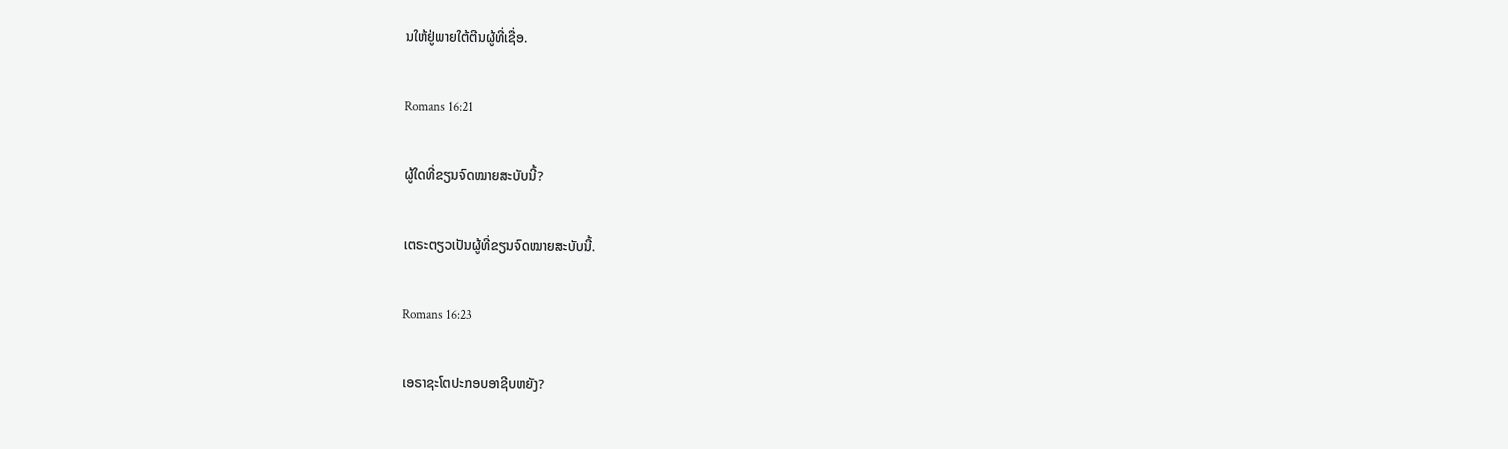ນໃຫ້ຢູ່ພາຍໃຕ້ຕີນຜູ້ທີ່ເຊື່ອ.

Romans 16:21

ຜູ້ໃດທີ່ຂຽນຈົດໝາຍສະບັບນີ້?

ເຕຣະຕຽວເປັນຜູ້ທີ່ຂຽນຈົດໝາຍສະບັບນີ້.

Romans 16:23

ເອຣາຊະໂຕປະກອບອາຊີບຫຍັງ?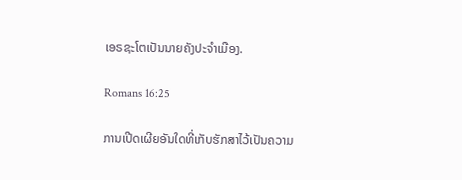ເອຣຊະໂຕເປັນນາຍຄັງປະຈຳເມືອງ.

Romans 16:25

ການເປີດເຜີຍອັນໃດທີ່ເກັບຮັກສາໄວ້ເປັນຄວາມ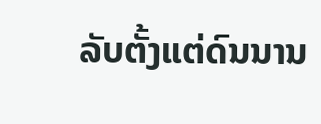ລັບຕັ້ງແຕ່ດົນນານ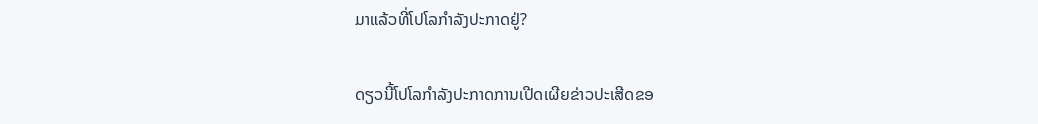ມາແລ້ວທີ່ໂປໂລກຳລັງປະກາດຢູ່?

ດຽວນີ້ໂປໂລກຳລັງປະກາດການເປີດເຜີຍຂ່າວປະເສີດຂອ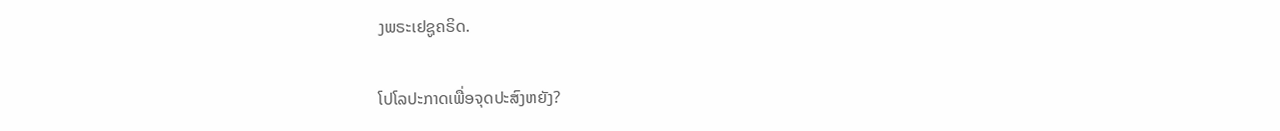ງພຣະເຢຊູຄຣິດ.

ໂປໂລປະກາດເພື່ອຈຸດປະສົງຫຍັງ?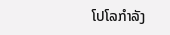ໂປໂລກຳລັງ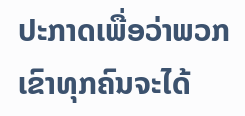ປະກາດເພື່ອວ່າພວກເຂົາທຸກຄົນຈະໄດ້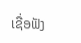ເຊື່ອຟັງ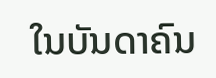ໃນບັນດາຄົນ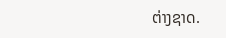ຕ່າງຊາດ.